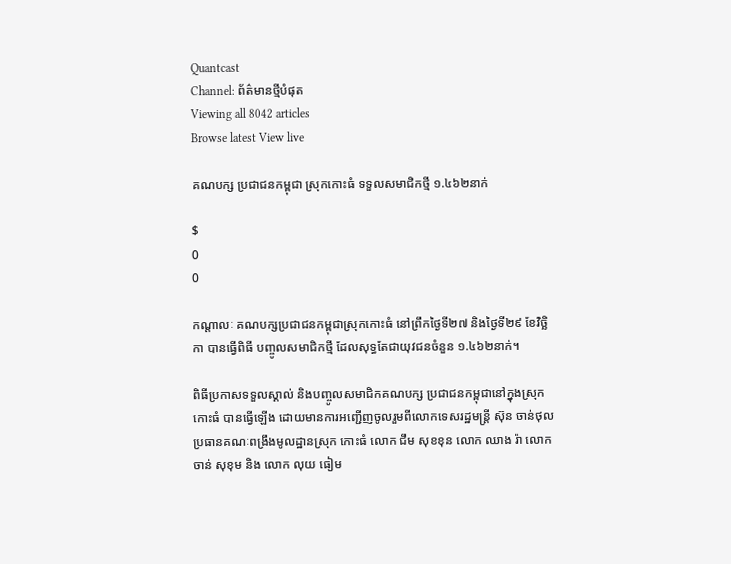Quantcast
Channel: ព័ត៌មានថ្មីបំផុត
Viewing all 8042 articles
Browse latest View live

គណបក្ស ប្រជាជនកម្ពុជា ស្រុកកោះធំ ទទួលសមាជិកថ្មី ១.៤៦២នាក់

$
0
0

កណ្តាលៈ គណបក្សប្រជាជនកម្ពុជាស្រុកកោះធំ នៅព្រឹកថ្ងៃទី២៧ និងថ្ងៃទី២៩ ខែវិច្ឆិកា បានធ្វើពិធី បញ្ចូលសមាជិកថ្មី ដែលសុទ្ធតែជាយុវជនចំនួន ១.៤៦២នាក់។

ពិធីប្រកាសទទួលស្គាល់ និងបញ្ចូលសមាជិកគណបក្ស ប្រជាជនកម្ពុជានៅក្នុងស្រុកកោះធំ បានធ្វើឡើង ដោយមានការអញ្ជើញចូលរួមពីលោកទេសរដ្ឋមន្រ្តី ស៊ុន ចាន់ថុល ប្រធានគណៈពង្រឹងមូលដ្ឋានស្រុក កោះធំ លោក ជឹម សុខខុន លោក ឈាង រ៉ា លោក ចាន់ សុខុម និង លោក លុយ ធៀម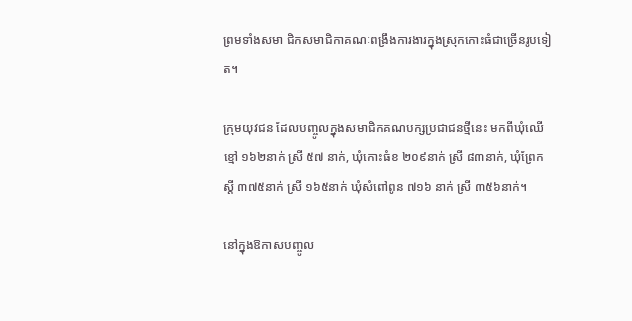ព្រមទាំងសមា ជិកសមាជិកាគណៈពង្រឹងការងារក្នុងស្រុកកោះធំជាច្រើនរូបទៀត។

ក្រុមយុវជន ដែលបញ្ចូលក្នុងសមាជិកគណបក្សប្រជាជនថ្មីនេះ មកពីឃុំឈើខ្មៅ ១៦២នាក់ ស្រី ៥៧ នាក់, ឃុំកោះធំខ ២០៩នាក់ ស្រី ៨៣នាក់, ឃុំព្រែកស្តី ៣៧៥នាក់ ស្រី ១៦៥នាក់ ឃុំសំពៅពូន ៧១៦ នាក់ ស្រី ៣៥៦នាក់។

នៅក្នុងឱកាសបញ្ចូល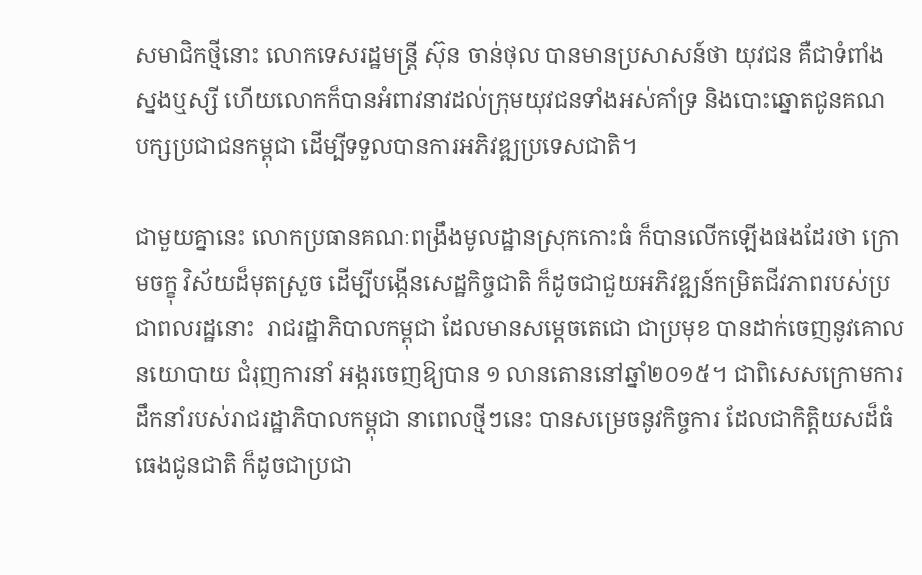សមាជិកថ្មីនោះ លោកទេសរដ្ឋមន្រ្តី ស៊ុន ចាន់ថុល បានមានប្រសាសន៍ថា យុវជន គឺជាទំពាំងស្នងឬស្សី ហើយលោកក៏បានអំពាវនាវដល់ក្រុមយុវជនទាំងអស់គាំទ្រ និងបោះឆ្នោតជូនគណ បក្សប្រជាជនកម្ពុជា ដើម្បីទទួលបានការអភិវឌ្ឍប្រទេសជាតិ។

ជាមួយគ្នានេះ លោកប្រធានគណៈពង្រឹងមូលដ្ឋានស្រុកកោះធំ ក៏បានលើកឡើងផងដែរថា ក្រោមចក្ខុ វិស័យដ៏មុតស្រួច ដើម្បីបង្កើនសេដ្ឋកិច្ចជាតិ ក៏ដូចជាជួយអភិវឌ្ឍន៍កម្រិតជីវភាពរបស់ប្រជាពលរដ្ឋនោះ  រាជរដ្ឋាភិបាលកម្ពុជា ដែលមានសម្តេចតេជោ ជាប្រមុខ បានដាក់ចេញនូវគោលនយោបាយ ជំរុញការនាំ អង្ករចេញឱ្យបាន ១ លានតោននៅឆ្នាំ២០១៥។ ជាពិសេសក្រោមការដឹកនាំរបស់រាជរដ្ឋាភិបាលកម្ពុជា នាពេលថ្មីៗនេះ បានសម្រេចនូវកិច្ចការ ដែលជាកិត្តិយសដ៏ធំធេងជូនជាតិ ក៏ដូចជាប្រជា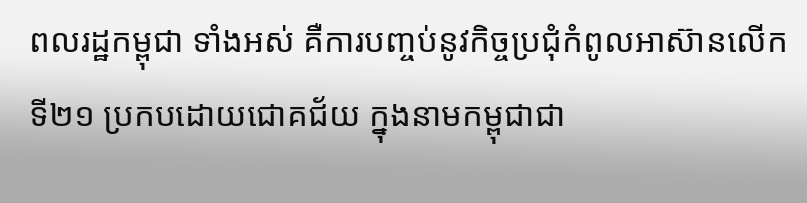ពលរដ្ឋកម្ពុជា ទាំងអស់ គឺការបញ្ចប់នូវកិច្ចប្រជុំកំពូលអាស៊ានលើកទី២១ ប្រកបដោយជោគជ័យ ក្នុងនាមកម្ពុជាជា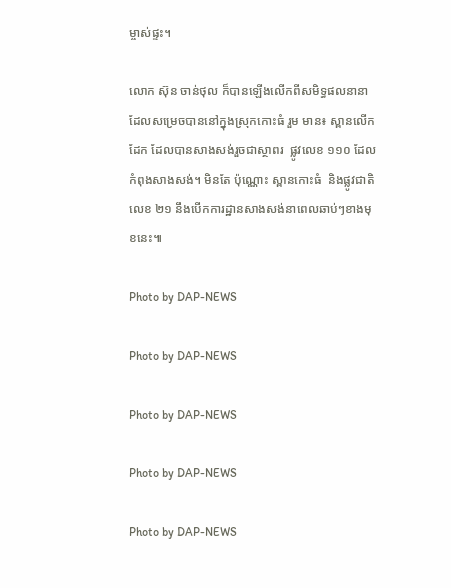ម្ចាស់ផ្ទះ។

លោក ស៊ុន ចាន់ថុល ក៏បានឡើងលើកពីសមិទ្ធផលនានា ដែលសម្រេចបាននៅក្នុងស្រុកកោះធំ រួម មាន៖ ស្ពានលើកដែក ដែលបានសាងសង់រួចជាស្ថាពរ  ផ្លូវលេខ ១១០ ដែលកំពុងសាងសង់។ មិនតែ ប៉ុណ្ណោះ ស្ពានកោះធំ  និងផ្លូវជាតិលេខ ២១ នឹងបើកការដ្ឋានសាងសង់នាពេលឆាប់ៗខាងមុខនេះ៕

Photo by DAP-NEWS

Photo by DAP-NEWS

Photo by DAP-NEWS

Photo by DAP-NEWS

Photo by DAP-NEWS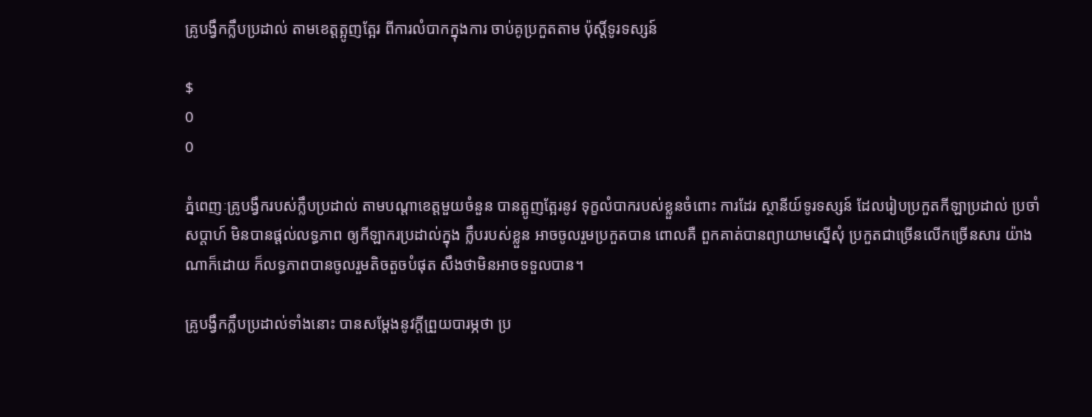គ្រូបង្វឹកក្លឹបប្រដាល់ តាមខេត្តត្អូញត្អែរ ពីការលំបាកក្នុងការ ចាប់គូប្រកួតតាម ប៉ុស្តិ៍ទូរទស្សន៍

$
0
0

ភ្នំពេញៈគ្រូបង្វឹករបស់ក្លឹបប្រដាល់ តាមបណ្តាខេត្តមួយចំនួន បានត្អូញត្អែរនូវ ទុក្ខលំបាករបស់ខ្លួនចំពោះ ការដែរ ស្ថានីយ៍ទូរទស្សន៍ ដែលរៀបប្រកួតកីឡាប្រដាល់ ប្រចាំសប្តាហ៍ មិនបានផ្តល់លទ្ធភាព ឲ្យកីឡាករប្រដាល់ក្នុង ក្លឹបរបស់ខ្លួន អាចចូលរួមប្រកួតបាន ពោលគឺ ពួកគាត់បានព្យាយាមស្នើសុំ ប្រកួតជាច្រើនលើកច្រើនសារ យ៉ាងណាក៏ដោយ ក៏លទ្ធភាពបានចូលរួមតិចតួចបំផុត សឹងថាមិនអាចទទួលបាន។

គ្រូបង្វឹកក្លឹបប្រដាល់ទាំងនោះ បានសម្តែងនូវក្តីព្រួយបារម្ភថា ប្រ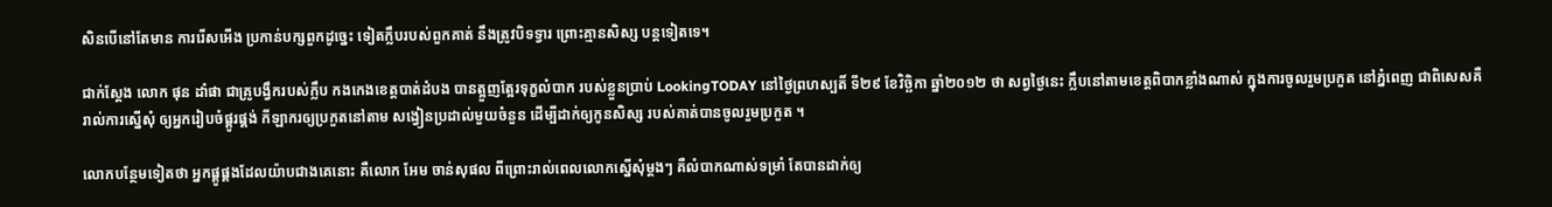សិនបើនៅតែមាន ការរើសអើង ប្រកាន់បក្សពួកដូច្នេះ ទៀតក្លឹបរបស់ពួកគាត់ នឹងត្រូវបិទទ្វារ ព្រោះគ្មានសិស្ស បន្តទៀតទេ។

ជាក់ស្តែង លោក ផុន ដាំផា ជាគ្រូបង្វឹករបស់ក្លឹប កងកេងខេត្តបាត់ដំបង បានត្អួញត្អែរទុក្ខលំបាក របស់ខ្លួនប្រាប់ LookingTODAY នៅថ្ងៃព្រហស្បតិ៍ ទី២៩ ខែវិច្ឆិកា ឆ្នាំ២០១២ ថា សព្វថ្ងៃនេះ ក្លឹបនៅតាមខេត្តពិបាកខ្លាំងណាស់ ក្នុងការចូលរួមប្រកួត នៅភ្នំពេញ ជាពិសេសគឺរាល់ការស្នើសុំ ឲ្យអ្នករៀបចំផ្គូរផ្គង់ កីឡាករឲ្យប្រកួតនៅតាម សង្វៀនប្រដាល់មួយចំនួន ដើម្បីដាក់ឲ្យកូនសិស្ស របស់គាត់បានចូលរួមប្រកួត ។

លោកបន្ថែមទៀតថា អ្នកផ្គូផ្គងដែលយ៉ាបជាងគេនោះ គឺលោក អែម ចាន់សុផល ពីព្រោះរាល់ពេលលោកស្នើសុំម្ដងៗ គឺលំបាកណាស់ទម្រាំ តែបានដាក់ឲ្យ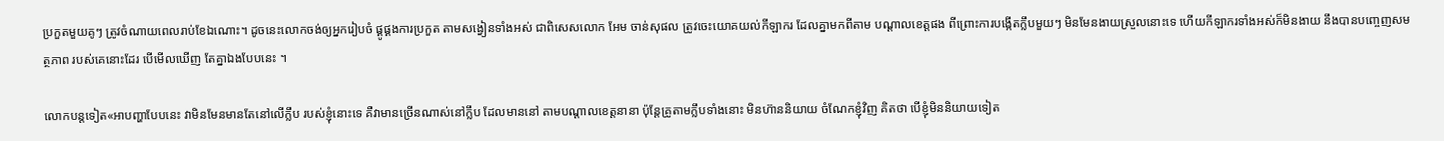ប្រកួតមួយគូៗ ត្រូវចំណាយពេលរាប់ខែឯណោះ។ ដូចនេះលោកចង់ឲ្យអ្នករៀបចំ ផ្គូផ្គងការប្រកួត តាមសង្វៀនទាំងអស់ ជាពិសេសលោក អែម ចាន់សុផល ត្រូវចេះយោគយល់កីឡាករ ដែលគ្នាមកពីតាម បណ្ដាលខេត្តផង ពីព្រោះការបង្កើតក្លឹបមួយៗ មិនមែនងាយស្រួលនោះទេ ហើយកីឡាករទាំងអស់ក៏មិនងាយ នឹងបានបញ្ចេញសមត្ថភាព របស់គេនោះដែរ បើមើលឃើញ តែគ្នាឯងបែបនេះ ។

លោកបន្ដទៀត«អាបញ្ហាបែបនេះ វាមិនមែនមានតែនៅលើក្លឹប របស់ខ្ញុំនោះទេ គឺវាមានច្រើនណាស់នៅក្លឹប ដែលមាននៅ តាមបណ្ដាលខេត្តនានា ប៉ុន្ដែគ្រូតាមក្លឹបទាំងនោះ មិនហ៊ាននិយាយ ចំណែកខ្ញុំវិញ គិតថា បើខ្ញុំមិននិយាយទៀត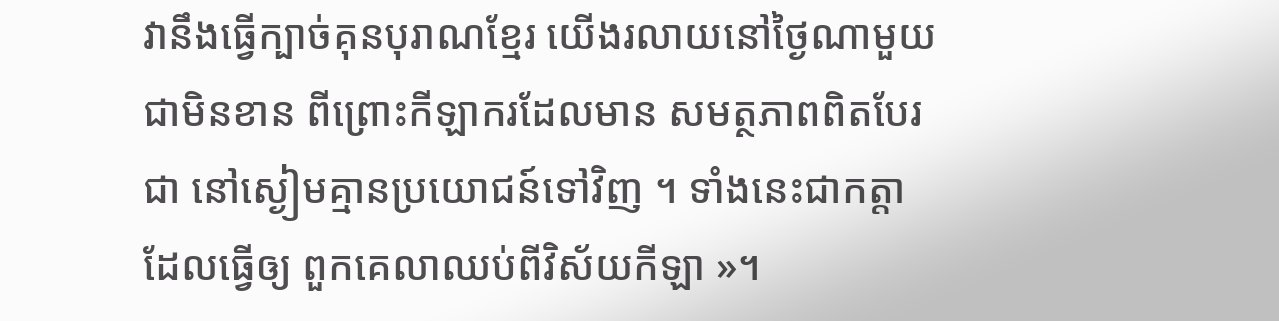វានឹងធ្វើក្បាច់គុនបុរាណខ្មែរ យើងរលាយនៅថ្ងៃណាមួយ ជាមិនខាន ពីព្រោះកីឡាករដែលមាន សមត្ថភាពពិតបែរជា នៅស្ងៀមគ្មានប្រយោជន៍ទៅវិញ ។ ទាំងនេះជាកត្តាដែលធ្វើឲ្យ ពួកគេលាឈប់ពីវិស័យកីឡា »។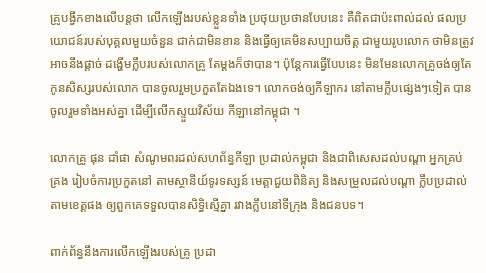គ្រូបង្វឹកខាងលើបន្តថា លើកឡើងរបស់ខ្លួនទាំង ប្រថុយប្រថានបែបនេះ គឺពិតជាប៉ះពាល់ដល់ ផលប្រយោជន៍របស់បុគ្គលមួយចំនួន ជាក់ជាមិនខាន និងធ្វើឲ្យគេមិនសប្បាយចិត្ត ជាមួយរូបលោក ថាមិនត្រូវអាចនឹងផ្តាច់ ដង្ហើមក្លឹបរបស់លោកគ្រូ តែម្តងក៏ថាបាន។ ប៉ុន្តែការធ្វើបែបនេះ មិនមែនលោកគ្រូចង់ឲ្យតែ កូនសិស្សរបស់លោក បានចូលរួមប្រកួតតែឯងទេ។ លោកចង់ឲ្យកីឡាករ នៅតាមក្លឹបផ្សេងៗទៀត បានចូលរួមទាំងអស់គ្នា ដើម្បីលើកស្ទួយវិស័យ កីឡានៅកម្ពុជា ។

លោកគ្រូ ផុន ដាំផា សំណូមពរដល់សហព័ន្ធកីឡា ប្រដាល់កម្ពុជា និងជាពិសេសដល់បណ្តា អ្នកគ្រប់គ្រង រៀបចំការប្រកួតនៅ តាមស្ថានីយ៍ទូរទស្សន៍ មេត្តាជួយពិនិត្យ និងសម្រួលដល់បណ្តា ក្លឹបប្រដាល់តាមខេត្តផង ឲ្យពួកគេទទួលបានសិទ្ធិស្មើគ្នា រវាងក្លឹបនៅទីក្រុង និងជនបទ។

ពាក់ព័ន្ធនឹងការលើកឡើងរបស់គ្រូ ប្រដា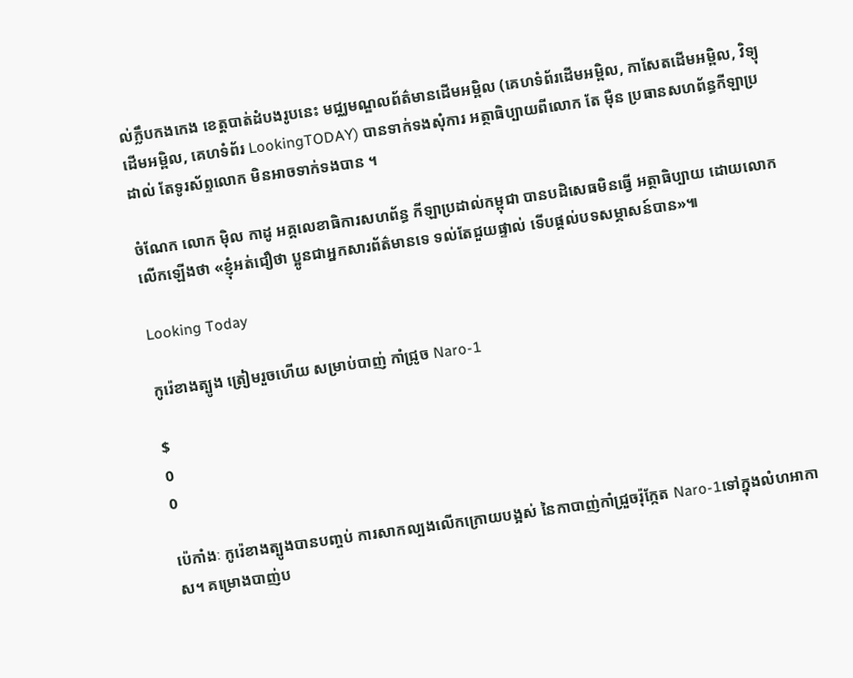ល់ក្លឹបកងកេង ខេត្តបាត់ដំបងរូបនេះ មជ្ឈមណ្ឌលព័ត៌មានដើមអម្ពិល (គេហទំព័រដើមអម្ពិល, កាសែតដើមអម្ពិល, វិទ្យុដើមអម្ពិល, គេហទំព័រ LookingTODAY) បានទាក់ទងសុំការ អត្ថាធិប្បាយពីលោក តែ ម៉ឺន ប្រធានសហព័ន្ធកីឡាប្រដាល់ តែទូរស័ព្ទលោក មិនអាចទាក់ទងបាន ។

ចំណែក លោក ម៉ិល កាដូ អគ្គលេខាធិការសហព័ន្ធ កីឡាប្រដាល់កម្ពុជា បានបដិសេធមិនធ្វើ អត្ថាធិប្បាយ ដោយលោកលើកឡើងថា «ខ្ញុំអត់ជឿថា ប្អូនជាអ្នកសារព័ត៌មានទេ ទល់តែជួយផ្ទាល់ ទើបផ្តល់បទសម្ភាសន៍បាន»៕

Looking Today

កូរ៉េខាងត្បូង ត្រៀមរួចហើយ សម្រាប់បាញ់ កាំជ្រូច Naro-1

$
0
0

ប៉េកាំងៈ កូរ៉េខាងត្បូងបានបញ្ចប់ ការសាកល្បងលើកក្រោយបង្អស់ នៃកាបាញ់កាំជ្រួចរ៉ុក្កែត Naro-1ទៅក្នុងលំហអាកាស។ គម្រោងបាញ់ប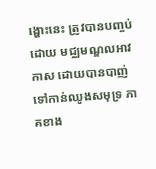ង្ហោះនេះ ត្រូវបានបញ្ចប់ដោយ មជ្ឈមណ្ឌលអាវកាស ដោយបានបាញ់ទៅកាន់ឈូងសមុទ្រ ភាគខាង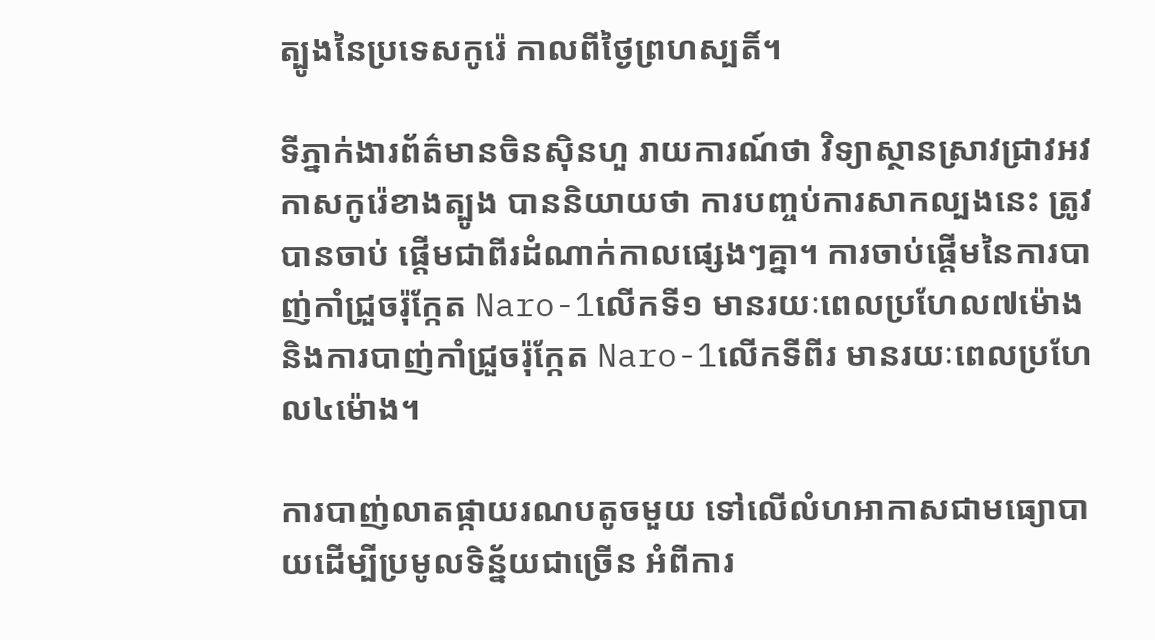ត្បូងនៃប្រទេសកូរ៉េ កាលពីថ្ងៃព្រហស្បតិ៍។

ទីភ្នាក់ងារព័ត៌មានចិនស៊ិនហួ រាយការណ៍ថា វិទ្យាស្ថានស្រាវជ្រាវអវកាសកូរ៉េខាងត្បូង បាននិយាយថា ការបញ្ចប់ការសាកល្បងនេះ ត្រូវបានចាប់ ផ្តើមជាពីរដំណាក់កាលផ្សេងៗគ្នា។ ការចាប់ផ្តើមនៃការបាញ់កាំជ្រួចរ៉ុក្កែត Naro-1លើកទី១ មានរយៈពេលប្រហែល៧ម៉ោង និងការបាញ់កាំជ្រួចរ៉ុក្កែត Naro-1លើកទីពីរ មានរយៈពេលប្រហែល៤ម៉ោង។

ការបាញ់លាតផ្កាយរណបតូចមួយ ទៅលើលំហអាកាសជាមធ្យោបាយដើម្បីប្រមូលទិន្ន័យជាច្រើន អំពីការ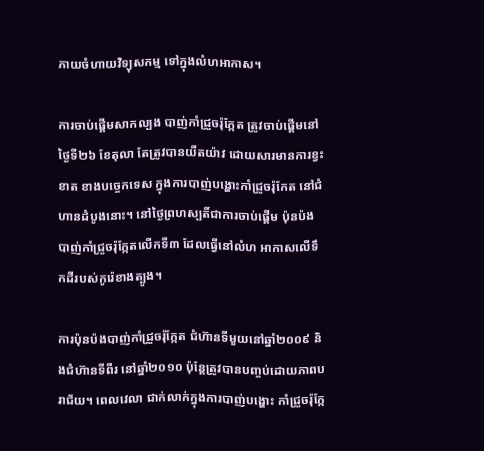ភាយចំហាយវិទ្យុសកម្ម ទៅក្នុងលំហអាកាស។

ការចាប់ផ្តើមសាកល្បង បាញ់កាំជ្រួចរ៉ុក្កែត ត្រូវចាប់ផ្តើមនៅថ្ងៃទី២៦ ខែតុលា តែត្រូវបានយឺតយ៉ាវ ដោយសារមានការខ្វះខាត ខាងបច្ចេកទេស ក្នុងការបាញ់បង្ហោះកាំជ្រូចរ៉ុកែត នៅជំហានដំបូងនោះ។ នៅថ្ងៃព្រហស្បតិ៍ជាការចាប់ផ្តើម ប៉ុនប៉ងបាញ់កាំជ្រួចរ៉ុក្កែតលើកទី៣ ដែលធ្វើនៅលំហ អាកាសលើទឹកដីរបស់កូរ៉េខាងត្បូង។

ការប៉ុនប៉ងបាញ់កាំជ្រួចរ៉ុក្កែត ជំហ៊ានទីមួយនៅឆ្នាំ២០០៩ និងជំហ៊ានទីពីរ នៅឆ្នាំ២០១០ ប៉ុន្តែត្រូវបានបញ្ចប់ដោយភាពបរាជ័យ។ ពេលវេលា ជាក់លាក់ក្នុងការបាញ់បង្ហោះ កាំជ្រួចរ៉ុក្កែ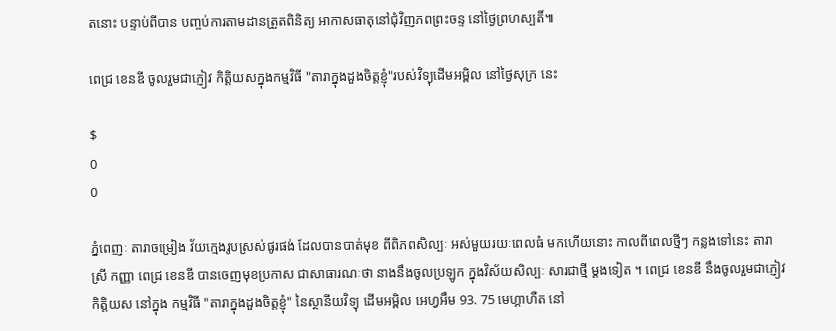តនោះ បន្ទាប់ពីបាន បញ្ចប់ការតាមដានត្រួតពិនិត្យ អាកាសធាតុនៅជុំវិញភពព្រះចន្ទ នៅថ្ងៃព្រហស្បតិ៍៕

ពេជ្រ ខេនឌី ចូលរួមជាភ្ញៀវ កិត្តិយសក្នុងកម្មវិធី "តារាក្នុងដួងចិត្តខ្ញុំ"របស់វិទ្យុដើមអម្ពិល នៅថ្ងៃសុក្រ នេះ

$
0
0

ភ្នំពេញៈ តារាចម្រៀង វ័យក្មេងរូបស្រស់ផូរផង់ ដែលបានបាត់មុខ ពីពិភពសិល្បៈ អស់មួយរយៈពេលធំ មកហើយនោះ កាលពីពេលថ្មីៗ កន្លងទៅនេះ តារាស្រី កញ្ញា ពេជ្រ ខេនឌី បានចេញមុខប្រកាស ជាសាធារណៈថា នាងនឹងចូលប្រឡូក ក្នុងវិស័យសិល្បៈ សារជាថ្មី ម្តងទៀត ។ ពេជ្រ ខេនឌី នឹងចូលរួមជាភ្ញៀវកិត្តិយស នៅក្នុង កម្មវិធី "តារាក្នុងដួងចិត្តខ្ញុំ" នៃស្ថានីយវិទ្យុ ដើមអម្ពិល អេហ្វអឹម 93. 75 មេហ្គាហឺត នៅ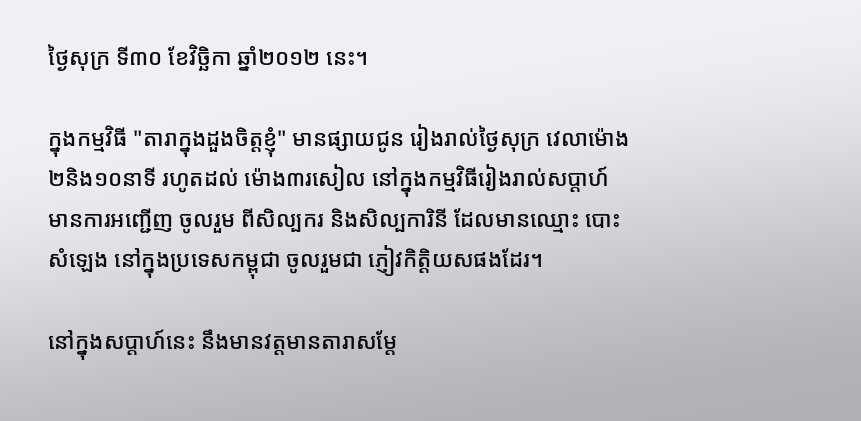ថ្ងៃសុក្រ ទី៣០ ខែវិច្ឆិកា ឆ្នាំ២០១២ នេះ។

ក្នុងកម្មវិធី "តារាក្នុងដួងចិត្តខ្ញុំ" មានផ្សាយជូន រៀងរាល់ថ្ងៃសុក្រ វេលាម៉ោង ២និង១០នាទី រហូតដល់ ម៉ោង៣រសៀល នៅក្នុងកម្មវិធីរៀងរាល់សប្តាហ៍ មានការអញ្ជើញ ចូលរួម ពីសិល្បករ និងសិល្បការិនី ដែលមានឈ្មោះ បោះសំឡេង នៅក្នុងប្រទេសកម្ពុជា ចូលរួមជា ភ្ញៀវកិត្តិយសផងដែរ។

នៅក្នុងសប្តាហ៍នេះ នឹងមានវត្តមានតារាសម្តែ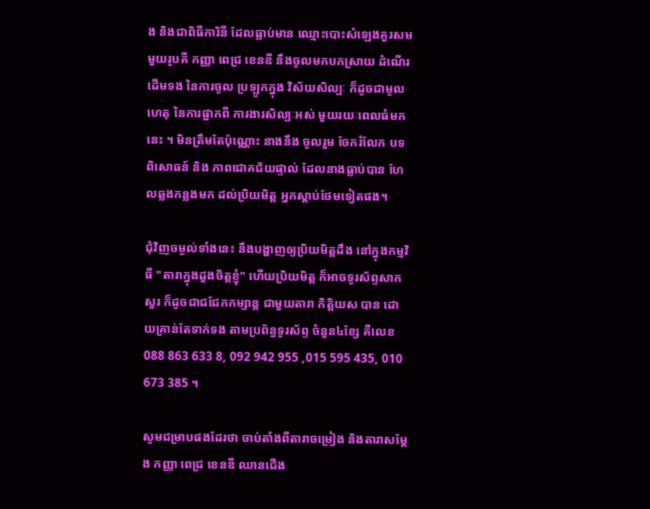ង និងជាពិធីការិនី ដែលធ្លាប់មាន ឈ្មោះបោះសំឡេងគួរសម មួយរូបគឺ កញ្ញា ពេជ្រ ខេនឌី នឹងចូលមកបកស្រាយ ដំណើរ ដើមទង នៃការចូល ប្រឡូកក្នុង វិស័យសិល្បៈ ក៏ដូចជាមូលហេតុ នៃការផ្អាកពី ការងារសិល្បៈអស់ មួយរយៈពេលធំមកនេះ ។ មិនត្រឹមតែប៉ុណ្ណោះ នាងនឹង ចូលរួម ចែករំលែក បទពិសោធន៍ និង ភាពជោគជ័យផ្ទាល់ ដែលនាងធ្លាប់បាន ហែលឆ្លងកន្លងមក ដល់ប្រិយមិត្ត អ្នកស្តាប់ថែមទៀតផង។

ជុំវិញចម្ងល់ទាំងនេះ នឹងបង្ហាញឲ្យប្រិយមិត្តដឹង នៅក្នុងកម្មវិធី "តារាក្នុងដួងចិត្តខ្ញុំ" ហើយប្រិយមិត្ត ក៏អាចទូរស័ព្ទសាកសួរ ក៏ដូចជាជជែកកម្សាន្ត ជាមួយតារា កិត្តិយស បាន ដោយគ្រាន់តែទាក់ទង តាមប្រព័ន្ធទូរស័ព្ទ ចំនួន៤ខ្សែ គឺលេខ 088 863 633 8, 092 942 955 ,015 595 435, 010 673 385 ។

សូមជម្រាបផងដែរថា ចាប់តាំងពីតារាចម្រៀង និងតារាសម្តែង កញ្ញា ពេជ្រ ខេនឌី ឈានជើង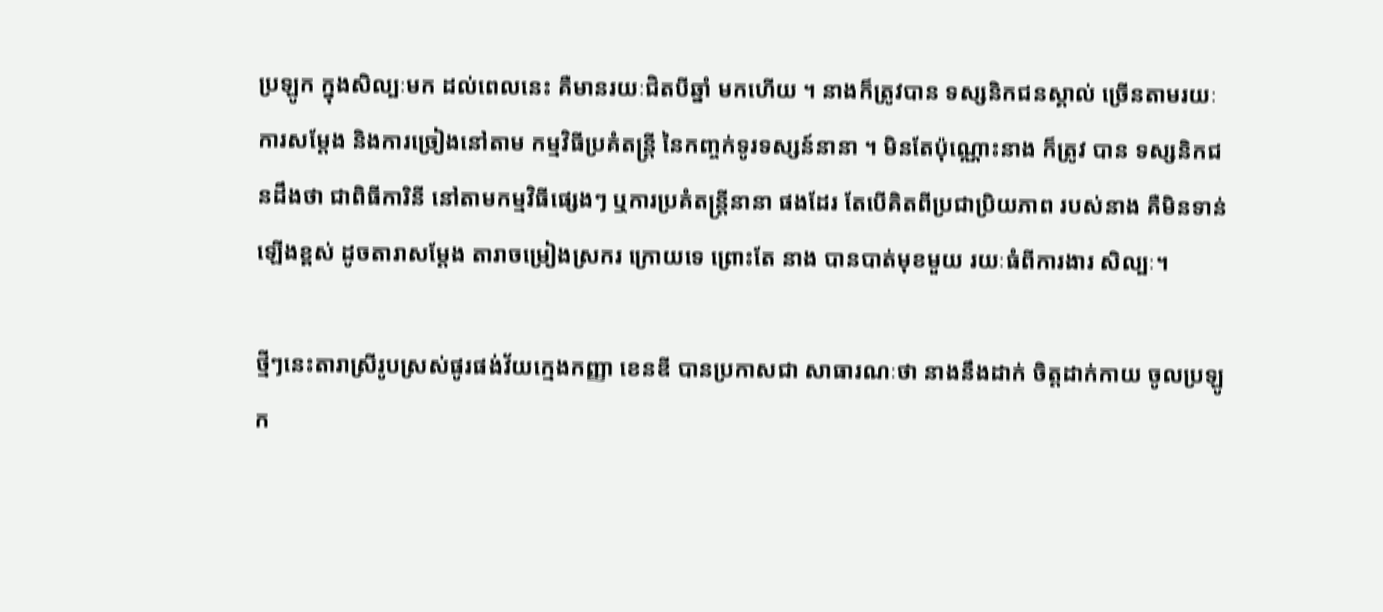ប្រឡូក ក្នុងសិល្បៈមក ដល់ពេលនេះ គឺមានរយៈជិតបីឆ្នាំ មកហើយ ។ នាងក៏ត្រូវបាន ទស្សនិកជនស្គាល់ ច្រើនតាមរយៈការសម្តែង និងការច្រៀងនៅតាម កម្មវិធីប្រគំតន្រ្តី នៃកញ្ចក់ទូរទស្សន៍នានា ។ មិនតែប៉ុណ្ណោះនាង ក៏ត្រូវ បាន ទស្សនិកជនដឹងថា ជាពិធីការិនី នៅតាមកម្មវិធីផ្សេងៗ ឬការប្រគំតន្ត្រីនានា ផងដែរ តែបើគិតពីប្រជាប្រិយភាព របស់នាង គឺមិនទាន់ឡើងខ្ពស់ ដូចតារាសម្តែង តារាចម្រៀងស្រករ ក្រោយទេ ព្រោះតែ នាង បានបាត់មុខមួយ រយៈធំពីការងារ សិល្បៈ។

ថ្មីៗនេះតារាស្រីរូបស្រស់ផូរផង់វ័យក្មេងកញ្ញា ខេនឌី បានប្រកាសជា សាធារណៈថា នាងនឹងដាក់ ចិត្តដាក់កាយ ចូលប្រឡូក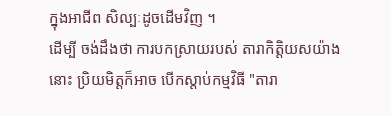ក្នុងអាជីព សិល្បៈដូចដើមវិញ ។
ដើម្បី ចង់ដឹងថា ការបកស្រាយរបស់ តារាកិត្តិយសយ៉ាងនោះ ប្រិយមិត្តក៏អាច បើកស្តាប់កម្មវិធី "តារា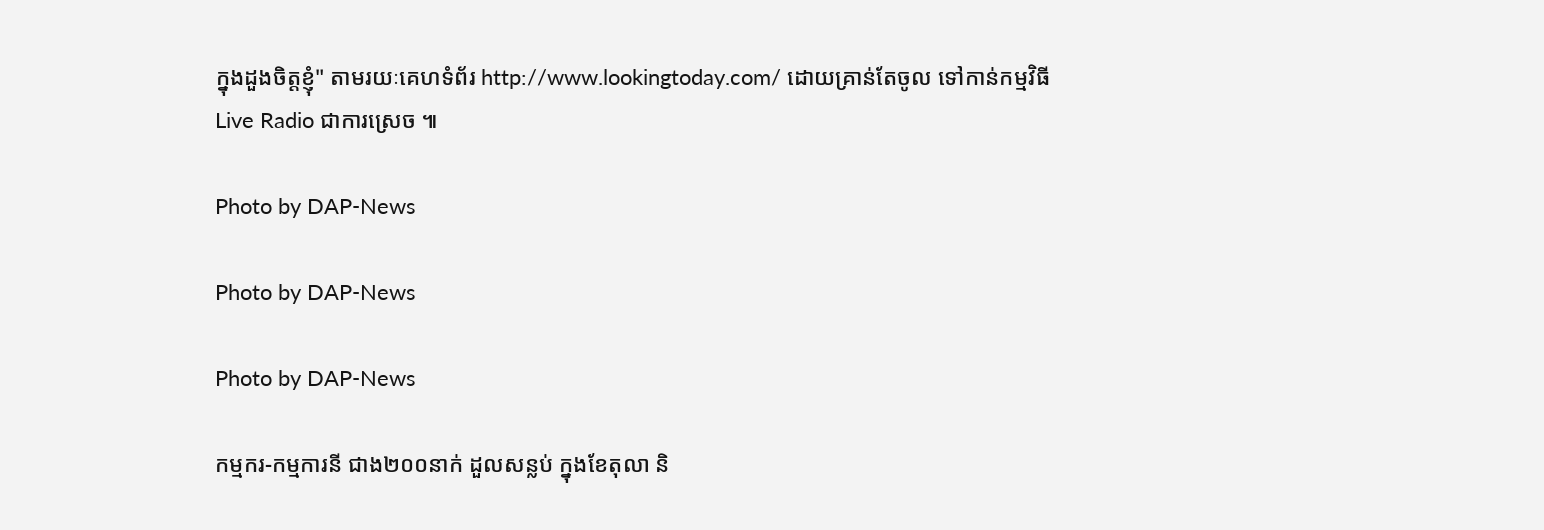ក្នុងដួងចិត្តខ្ញុំ" តាមរយៈគេហទំព័រ http://www.lookingtoday.com/ ដោយគ្រាន់តែចូល ទៅកាន់កម្មវិធី Live Radio ជាការស្រេច ៕

Photo by DAP-News

Photo by DAP-News

Photo by DAP-News

កម្មករ-កម្មការនី ជាង២០០នាក់ ដួលសន្លប់ ក្នុងខែតុលា និ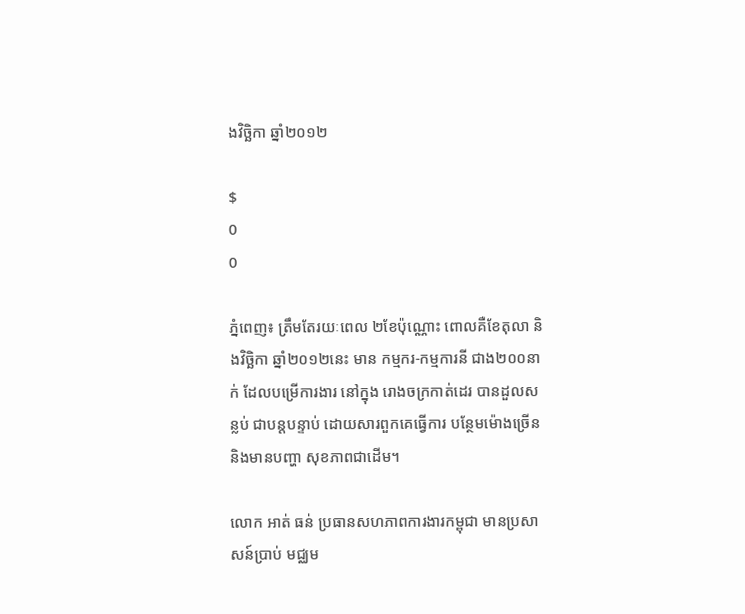ងវិច្ឆិកា ឆ្នាំ២០១២

$
0
0

ភ្នំពេញ៖ ត្រឹមតែរយៈពេល ២ខែប៉ុណ្ណោះ ពោលគឺខែតុលា និងវិច្ឆិកា ឆ្នាំ២០១២នេះ មាន កម្មករ-កម្មការនី ជាង២០០នាក់ ដែលបម្រើការងារ នៅក្នុង រោងចក្រកាត់ដេរ បានដួលសន្លប់ ជាបន្តបន្ទាប់ ដោយសារពួកគេធ្វើការ បន្ថែមម៉ោងច្រើន និងមានបញ្ហា សុខភាពជាដើម។

លោក អាត់ ធន់ ប្រធានសហភាពការងារកម្ពុជា មានប្រសាសន៍ប្រាប់ មជ្ឈម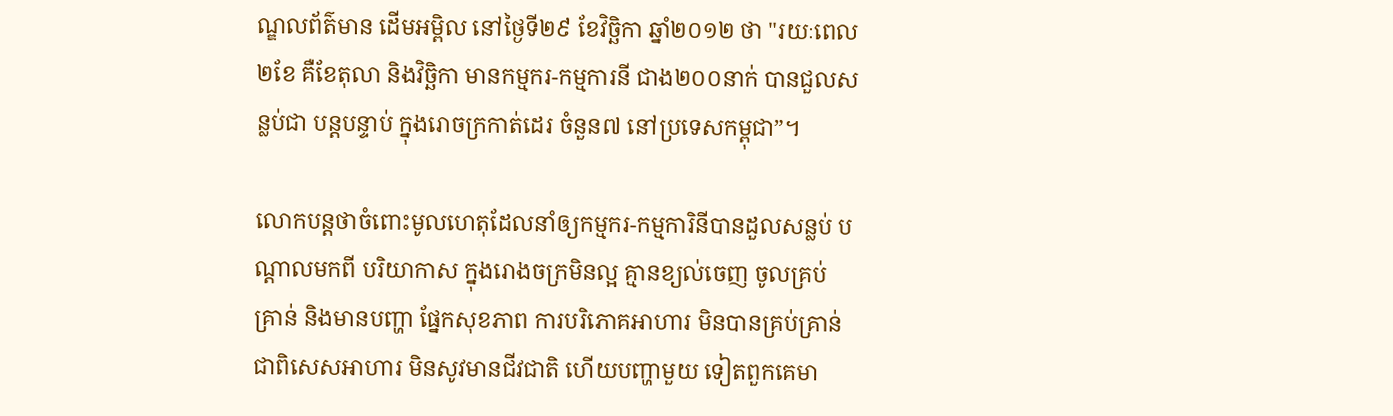ណ្ឌលព័ត៌មាន ដើមអម្ពិល នៅថ្ងៃទី២៩ ខែវិច្ឆិកា ឆ្នាំ២០១២ ថា "រយៈពេល២ខែ គឺខែតុលា និងវិច្ឆិកា មានកម្មករ-កម្មការនី ជាង២០០នាក់ បានជួលសន្លប់ជា បន្តបន្ទាប់ ក្នុងរោចក្រកាត់ដេរ ចំនួន៧ នៅប្រទេសកម្ពុជា”។

លោកបន្តថាចំពោះមូលហេតុដែលនាំឲ្យកម្មករ-កម្មការិនីបានដួលសន្លប់ បណ្តាលមកពី បរិយាកាស ក្នុងរោងចក្រមិនល្អ គ្មានខ្យល់ចេញ ចូលគ្រប់គ្រាន់ និងមានបញ្ហា ផ្នែកសុខភាព ការបរិភោគអាហារ មិនបានគ្រប់គ្រាន់ ជាពិសេសអាហារ មិនសូវមានជីវជាតិ ហើយបញ្ហាមួយ ទៀតពួកគេមា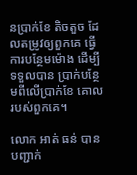នប្រាក់ខែ តិចតួច ដែលតម្រូវឲ្យពួកគេ ធ្វើ ការបន្ថែមម៉ោង ដើម្បីទទួលបាន ប្រាក់បន្ថែមពីលើប្រាក់ខែ គោលរបស់ពួកគេ។

លោក អាត់ ធន់ បានបញ្ជាក់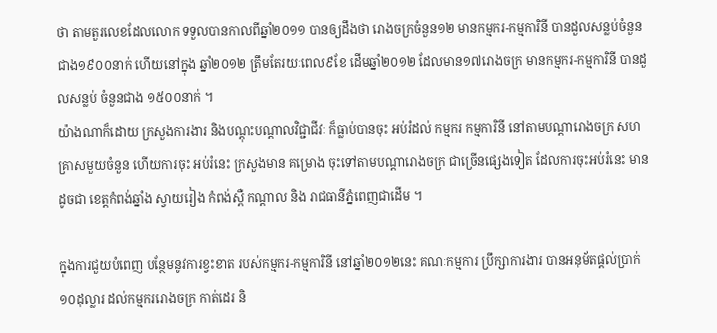ថា តាមតួរលេខដែលលោក ទទួលបានកាលពីឆ្នាំ២០១១ បានឲ្យដឹងថា រោងចក្រចំនួន១២ មានកម្មករ-កម្មការិនី បានដួលសន្លប់ចំនួន ជាង១៩០០នាក់ ហើយនៅក្នុង ឆ្នាំ២០១២ ត្រឹមតែរយៈពេល៩ខែ ដើមឆ្នាំ២០១២ ដែលមាន១៧រោងចក្រ មានកម្មករ-កម្មការិនី បានដួលសន្លប់ ចំនួនជាង ១៥០០នាក់ ។
យ៉ាងណាក៏ដោយ ក្រសួងការងារ និងបណ្តុះបណ្តាលវិជ្ជាជីវៈ ក៏ធ្លាប់បានចុះ អប់រំដល់ កម្មករ កម្មការិនី នៅតាមបណ្តារោងចក្រ សហគ្រាសមួយចំនួន ហើយការចុះ អប់រំនេះ ក្រសួងមាន គម្រោង ចុះទៅតាមបណ្តារោងចក្រ ជាច្រើនផ្សេងទៀត ដែលការចុះអប់រំនេះ មានដូចជា ខេត្តកំពង់ឆ្នាំង ស្វាយរៀង កំពង់ស្ពឺ កណ្តាល និង រាជធានីភ្នំពេញជាដើម ។

ក្នុងការជួយបំពេញ បន្ថែមនូវការខ្វះខាត របស់កម្មករ-កម្មការិនី នៅឆ្នាំ២០១២នេះ គណៈកម្មការ ប្រឹក្សាការងារ បានអនុម័តផ្តល់ប្រាក់ ១០ដុល្លារ ដល់កម្មកររោងចក្រ កាត់ដេរ និ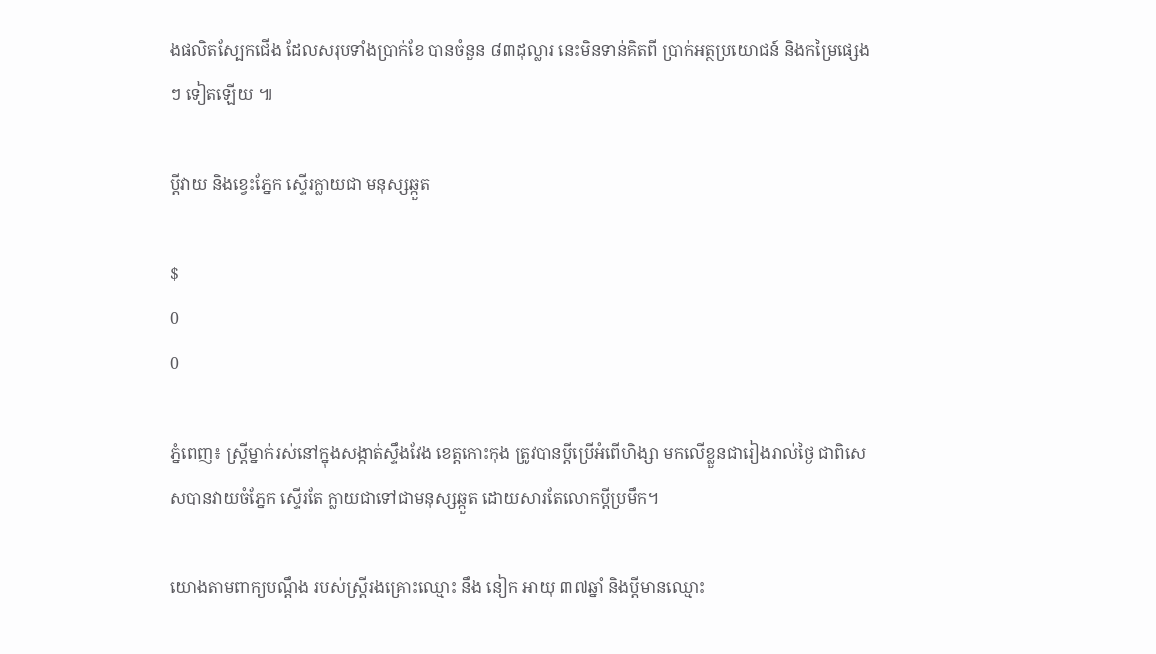ងផលិតស្បែកជើង ដែលសរុបទាំងប្រាក់ខែ បានចំនួន ៨៣ដុល្លារ នេះមិនទាន់គិតពី ប្រាក់អត្ថប្រយោជន៍ និងកម្រៃផ្សេងៗ ទៀតឡើយ ៕

ប្តីវាយ និងខ្វេះភ្នែក ស្ទើរក្លាយជា មនុស្សឆ្កួត

$
0
0

ភ្នំពេញ៖ ស្រ្តីម្នាក់រស់នៅក្នុងសង្កាត់ស្ទឹងវែង ខេត្តកោះកុង ត្រូវបានប្តីប្រើអំពើហិង្សា មកលើខ្លួនជារៀងរាល់ថ្ងៃ ជាពិសេសបានវាយចំភ្នែក ស្ទើរតែ ក្លាយជាទៅជាមនុស្សឆ្កួត ដោយសារតែលោកប្តីប្រមឹក។

យោងតាមពាក្យបណ្តឹង របស់ស្រ្តីរងគ្រោះឈ្មោះ នឹង នៀក អាយុ ៣៧ឆ្នាំ និងប្តីមានឈ្មោះ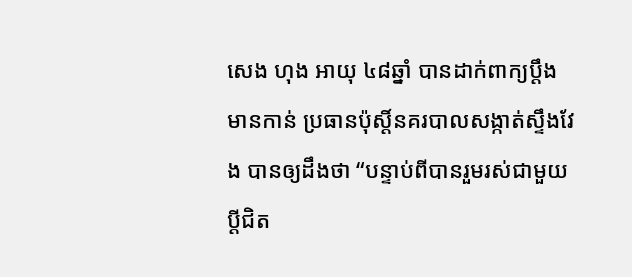សេង ហុង អាយុ ៤៨ឆ្នាំ បានដាក់ពាក្យប្តឹង មានកាន់ ប្រធានប៉ុស្តិ៍នគរបាលសង្កាត់ស្ទឹងវែង បានឲ្យដឹងថា “បន្ទាប់ពីបានរួមរស់ជាមួយប្តីជិត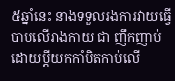៥ឆ្នាំនេះ នាងទទួលរងការវាយធ្វើបាបលើរាងកាយ ជា ញឹកញាប់ ដោយប្តីយកកាំបិតកាប់លើ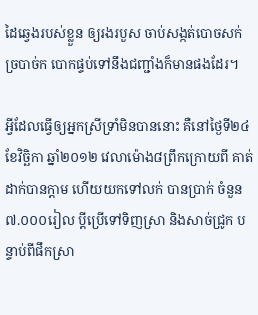ដៃឆ្វេងរបស់ខ្លួន ឲ្យរងរបួស ចាប់សង្កត់បោចសក់ ច្របាច់ក បោកផ្ទប់ទៅនឹងជញ្ជាំងក៏មានផងដែរ។

អ្វីដែលធ្វើឲ្យអ្នកស្រីទ្រាំមិនបាននោះ គឺនៅថ្ងៃទី២៤ ខែវិច្ឆិកា ឆ្នាំ២០១២ វេលាម៉ោង៨ព្រឹកក្រោយពី គាត់ដាក់បានក្តាម ហើយយកទៅលក់ បានប្រាក់ ចំនួន៧.០០០រៀល ប្តីប្រើទៅទិញស្រា និងសាច់ជ្រូក បន្ទាប់ពីផឹកស្រា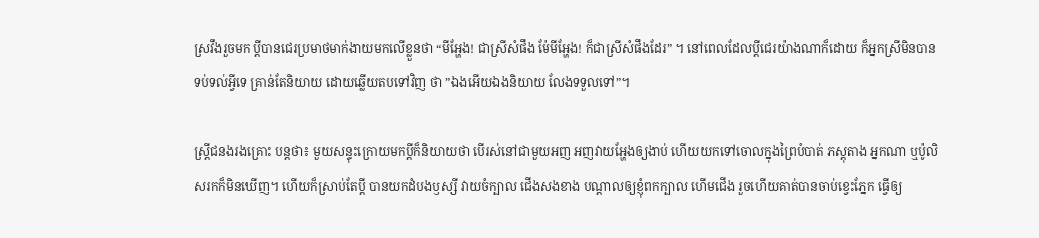ស្រវឹងរួចមក ប្តីបានជេរប្រមាថមាក់ងាយមកលើខ្លួនថា “មីអ្ហែង! ជាស្រីសំផឹង ម៉ែមីអ្ហែង! ក៏ជាស្រីសំផឹងដែរ” ។ នៅពេលដែលប្តីជេរយ៉ាងណាក៏ដោយ ក៏អ្នកស្រីមិនបានទប់ទល់អ្វីទេ គ្រាន់តែនិយាយ ដោយឆ្លើយតបទៅវិញ ថា ”ឯងអើយឯងនិយាយ លែងទទួលទៅ”។

ស្រ្តីជនងរងគ្រោះ បន្តថា៖ មួយសន្ទុះក្រោយមកប្តីក៏និយាយថា បើរស់នៅជាមួយអញ អញវាយអ្ហែងឲ្យងាប់ ហើយយកទៅចោលក្នុងព្រៃបំបាត់ ភស្តុតាង អ្នកណា ឬប៉ូលិសរកក៏មិនឃើញ។ ហើយក៏ស្រាប់តែប្តី បានយកដំបងឫស្សី វាយចំក្បាល ជើងសងខាង បណ្តាលឲ្យខ្ញុំពកក្បាល ហើមជើង រួចហើយគាត់បានចាប់ខ្វេះភ្នែក ធ្វើឲ្យ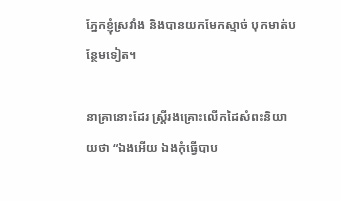ភ្នែកខ្ញុំស្រវាំង និងបានយកមែកស្មាច់ បុកមាត់បន្ថែមទៀត។

នាគ្រានោះដែរ ស្រ្តីរងគ្រោះលើកដៃសំពះនិយាយថា “ឯងអើយ ឯងកុំធ្វើបាប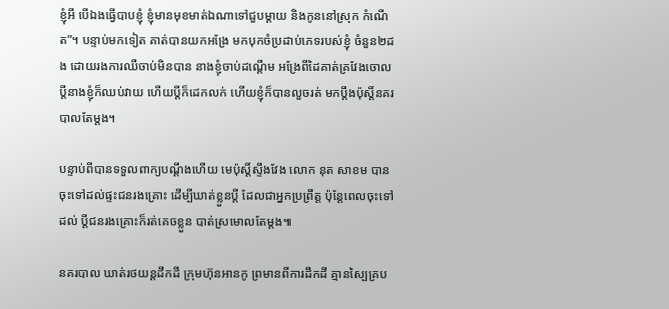ខ្ញុំអី បើឯងធ្វើបាបខ្ញុំ ខ្ញុំមានមុខមាត់ឯណាទៅជួបម្តាយ និងកូននៅស្រុក កំណើត”។ បន្ទាប់មកទៀត គាត់បានយកអង្រែ មកបុកចំប្រដាប់ភេទរបស់ខ្ញុំ ចំនួន២ដង ដោយរងការឈឺចាប់មិនបាន នាងខ្ញុំចាប់ដណ្តើម អង្រែពីដៃគាត់គ្រវែងចោល ប្តីនាងខ្ញុំក៏ឈប់វាយ ហើយប្តីក៏ដេកលក់ ហើយខ្ញុំក៏បានលួចរត់ មកប្តឹងប៉ុស្តិ៍នគរបាលតែម្តង។

បន្ទាប់ពីបានទទួលពាក្យបណ្តឹងហើយ មេប៉ុស្តិ៍ស្ទឹងវែង លោក នុត សាខម បានចុះទៅដល់ផ្ទះជនរងគ្រោះ ដើម្បីឃាត់ខ្លួនប្តី ដែលជាអ្នកប្រព្រឹត្ត ប៉ុន្តែពេលចុះទៅដល់ ប្តីជនរងគ្រោះក៏រត់គេចខ្លួន បាត់ស្រមោលតែម្តង៕

នគរបាល ឃាត់រថយន្តដឹកដី ក្រុមហ៊ុនអានកូ ព្រមានពីការដឹកដី គ្មានស្បៃគ្រប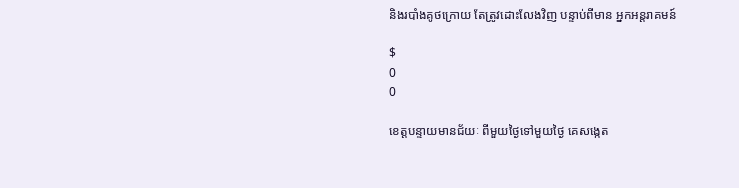និងរបាំងគូថក្រោយ តែត្រូវដោះលែងវិញ បន្ទាប់ពីមាន អ្នកអន្តរាគមន៍

$
0
0

ខេត្តបន្ទាយមានជ័យៈ ពីមួយថ្ងៃទៅមួយថ្ងៃ គេសង្កេត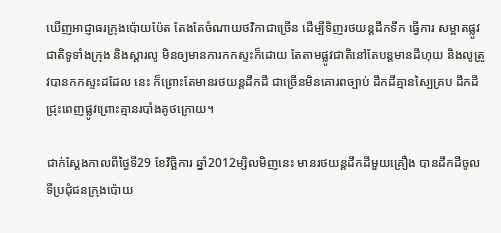ឃើញអាជ្ញាធរក្រុងប៉ោយប៉ែត តែងតែចំណាយថវិកាជាច្រើន ដើម្បីទិញរថយន្តដឹកទឹក ធ្វើការ សម្អាតផ្លូវជាតិទូទាំងក្រុង និងស្តារលូ មិនឲ្យមានការកកស្ទះក៏ដោយ តែតាមផ្លូវជាតិនៅតែបន្តមានដីហុយ និងលូត្រូវបានកកស្ទះដដែល នេះ ក៏ព្រោះតែមានរថយន្តដឹកដី ជាច្រើនមិនគោរពច្បាប់ ដឹកដីគ្មានស្បៃគ្រប ដឹកដីជ្រុះពេញផ្លូវព្រោះគ្មានរបាំងគូថក្រោយ។

ជាក់ស្តែងកាលពីថ្ងៃទី29 ខែវិច្ឆិការ ឆ្នាំ2012ម្សិលមិញនេះ មានរថយន្តដឹកដីមួយគ្រឿង បានដឹកដីចូលទីប្រជុំជនក្រុងប៉ោយ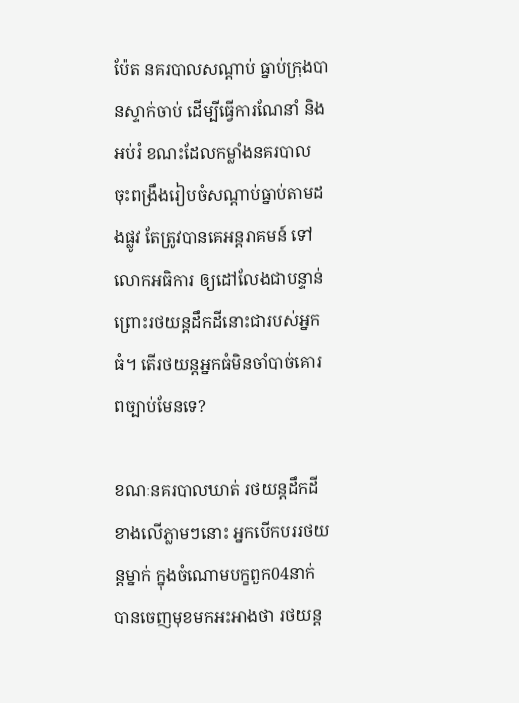ប៉ែត នគរបាលសណ្តាប់ ធ្នាប់ក្រុងបានស្ទាក់ចាប់ ដើម្បីធ្វើការណែនាំ និងអប់រំ ខណះដែលកម្លាំងនគរបាល ចុះពង្រឹងរៀបចំសណ្តាប់ធ្នាប់តាមដងផ្លូវ តែត្រូវបានគេអន្តរាគមន៍ ទៅលោកអធិការ ឲ្យដៅលែងជាបន្ទាន់ ព្រោះរថយន្តដឹកដីនោះជារបស់អ្នកធំ។ តើរថយន្តអ្នកធំមិនចាំបាច់គោរពច្បាប់មែនទេ?

ខណៈនគរបាលឃាត់ រថយន្តដឹកដីខាងលើភ្លាមៗនោះ អ្នកបើកបររថយន្តម្នាក់ ក្នុងចំណោមបក្ខពួក04នាក់ បានចេញមុខមកអះអាងថា រថយន្ត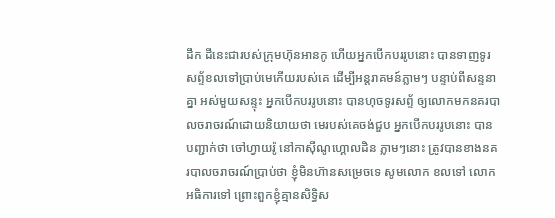ដឹក ដីនេះជារបស់ក្រុមហ៊ុនអានកូ ហើយអ្នកបើកបររូបនោះ បានទាញទូរសព្ទ័ខលទៅប្រាប់មេកើយរបស់គេ ដើម្បីអន្តរាគមន៍ភ្លាមៗ បន្ទាប់ពីសន្ទនាគ្នា អស់មួយសន្ទុះ អ្នកបើកបររូបនោះ បានហុចទូរសព្ទ័ ឲ្យលោកមកនគរបាលចរាចរណ៍ដោយនិយាយថា មេរបស់គេចង់ជួប អ្នកបើកបររូបនោះ បាន បញ្ជាក់ថា ចៅហ្វាយរ៉ូ នៅកាស៊ីណូហ្គោលដិន ភ្លាមៗនោះ ត្រូវបានខាងនគរបាលចរាចរណ៍ប្រាប់ថា ខ្ញុំមិនហ៊ានសម្រេចទេ សូមលោក ខលទៅ លោកអធិការទៅ ព្រោះពួកខ្ញុំគ្មានសិទ្ធិស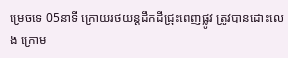ម្រេចទេ 05នាទី ក្រោយរថយន្តដឹកដីជ្រុះពេញផ្លូវ ត្រូវបានដោះលេង ក្រោម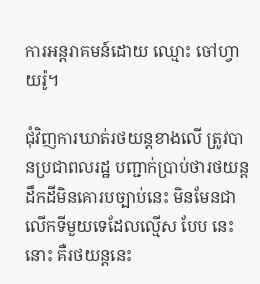ការអន្តរាគមន៍ដោយ ឈ្មោះ ចៅហ្វាយរ៉ូ។

ជុំវិញការឃាត់រថយន្តខាងលើ ត្រូវបានប្រជាពលរដ្ឋ បញ្ជាក់ប្រាប់ថារថយន្តដឹកដីមិនគោរបច្បាប់នេះ មិនមែនជាលើកទីមួយទេដែលល្មើស បែប នេះនោះ គឺរថយន្តនេះ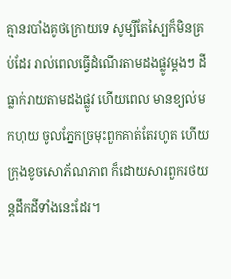គ្មានរបាំងគូថក្រោយទេ សូម្បីតែស្បៃក៏មិនគ្រប់ដែរ រាល់ពេលធ្វើដំណើរតាមដងផ្លូវម្តងៗ ដីធ្លាក់រាយតាមដងផ្លូវ ហើយពេល មានខ្យល់មកហុយ ចូលភ្នែកច្រមុះពួកគាត់តែរហូត ហើយក្រុងខូចសោភ័ណភាព ក៏ដោយសារពួករថយន្តដឹកដីទាំងនេះដែរ។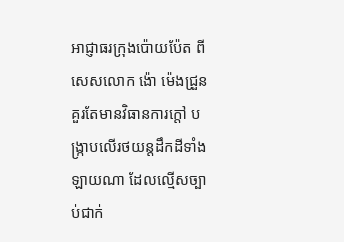អាជ្ញាធរក្រុងប៉ោយប៉ែត ពីសេសលោក ង៉ោ ម៉េងជ្រួន គួរតែមានវិធានការក្តៅ បង្ក្រាបលើរថយន្តដឹកដីទាំងឡាយណា ដែលល្មើសច្បាប់ជាក់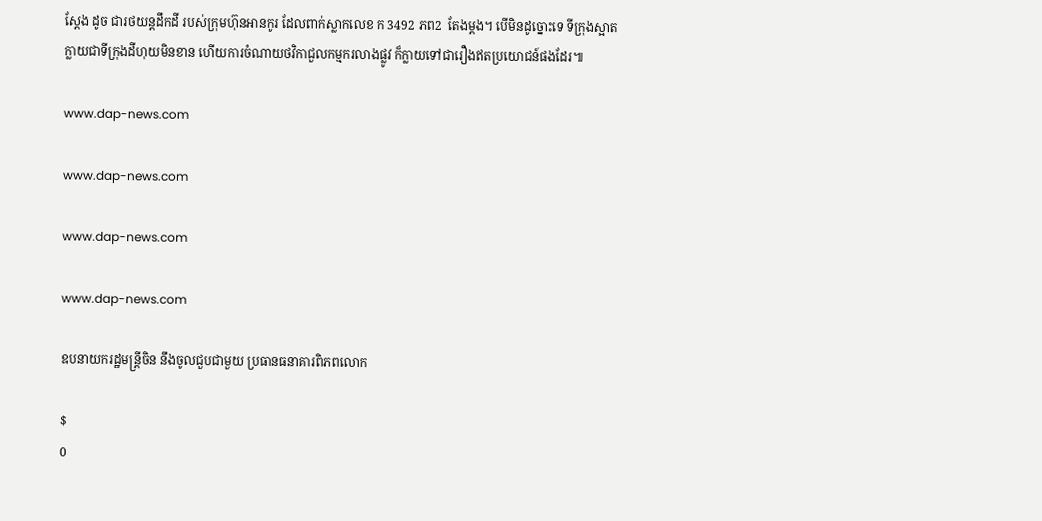ស្តែង ដូច ជារថយន្តដឹកដី របស់ក្រុមហ៊ុនអានកូរ ដែលពាក់ស្លាកលេខ ក 3492 ភព2  តែងម្តង។ បើមិនដូច្នោះទេ ទីក្រុងស្អាតក្លាយជាទីក្រុងដីហុយមិនខាន ហើយការចំណាយថវិកាជួលកម្មករលាងផ្លូវ ក៏ក្លាយទៅជារឿងឥតប្រយោជន៍ផងដែរ៕

www.dap-news.com

www.dap-news.com

www.dap-news.com

www.dap-news.com

ឧបនាយករដ្ឋមន្ត្រីចិន នឹងចូលជួបជាមួយ ប្រធានធនាគារពិភពលោក

$
0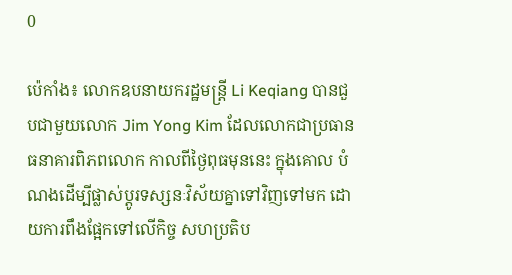0

ប៉េកាំង៖ លោកឧបនាយករដ្ឋមន្ត្រី Li Keqiang បានជួបជាមួយលោក Jim Yong Kim ដែលលោកជាប្រធានធនាគារពិភពលោក កាលពីថ្ងៃពុធមុននេះ ក្នុងគោល បំណងដើម្បីផ្លាស់ប្តូរទស្សនៈវិស័យគ្នាទៅវិញទៅមក ដោយការពឹងផ្អែកទៅលើកិច្ច សហប្រតិប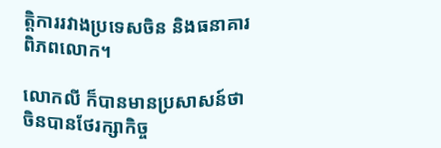ត្តិការរវាងប្រទេសចិន និងធនាគារពិភពលោក។

លោកលី ក៏បានមានប្រសាសន៍ថា ចិនបានថែរក្សាកិច្ច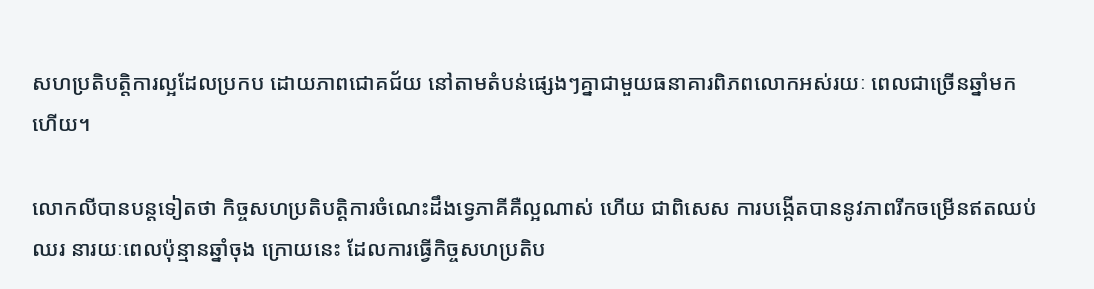សហប្រតិបត្តិការល្អដែលប្រកប ដោយភាពជោគជ័យ នៅតាមតំបន់ផ្សេងៗគ្នាជាមួយធនាគារពិភពលោកអស់រយៈ ពេលជាច្រើនឆ្នាំមកហើយ។

លោកលីបានបន្តទៀតថា កិច្ចសហប្រតិបត្តិការចំណេះដឹងទ្វេភាគីគឺល្អណាស់ ហើយ ជាពិសេស ការបង្កើតបាននូវភាពរីកចម្រើនឥតឈប់ឈរ នារយៈពេលប៉ុន្មានឆ្នាំចុង ក្រោយនេះ ដែលការធ្វើកិច្ចសហប្រតិប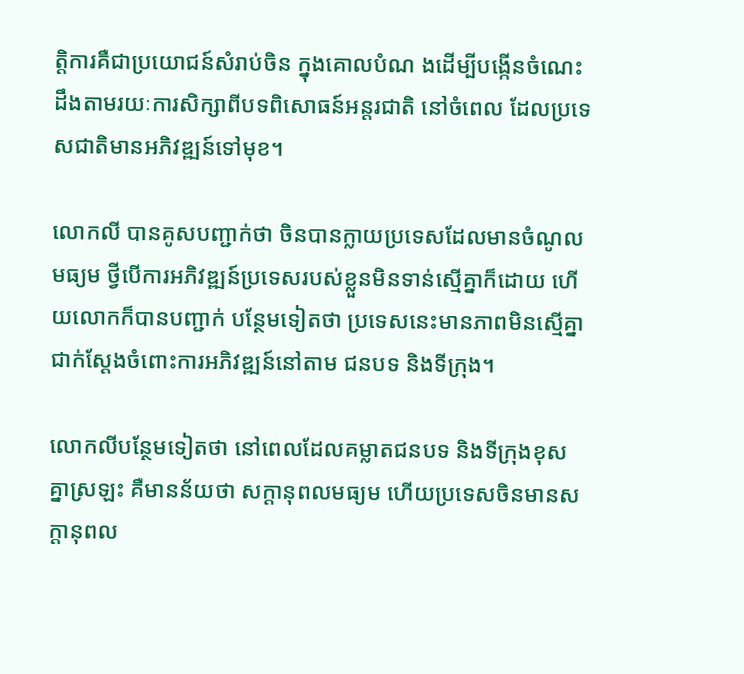ត្តិការគឺជាប្រយោជន៍សំរាប់ចិន ក្នុងគោលបំណ ងដើម្បីបង្កើនចំណេះដឹងតាមរយៈការសិក្សាពីបទពិសោធន៍អន្តរជាតិ នៅចំពេល ដែលប្រទេសជាតិមានអភិវឌ្ឍន៍ទៅមុខ។

លោកលី បានគូសបញ្ជាក់ថា ចិនបានក្លាយប្រទេសដែលមានចំណូលមធ្យម ថ្វីបើការអភិវឌ្ឍន៍ប្រទេសរបស់ខ្លួនមិនទាន់ស្មើគ្នាក៏ដោយ ហើយលោកក៏បានបញ្ជាក់ បន្ថែមទៀតថា ប្រទេសនេះមានភាពមិនស្មើគ្នា ជាក់ស្តែងចំពោះការអភិវឌ្ឍន៍នៅតាម ជនបទ និងទីក្រុង។

លោកលីបន្ថែមទៀតថា នៅពេលដែលគម្លាតជនបទ និងទីក្រុងខុសគ្នាស្រឡះ គឺមានន័យថា សក្តានុពលមធ្យម ហើយប្រទេសចិនមានសក្តានុពល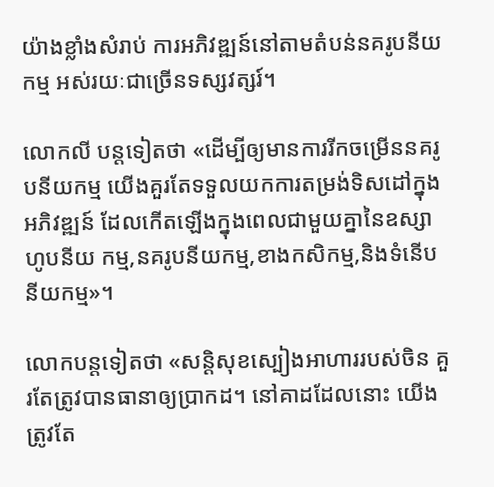យ៉ាងខ្លាំងសំរាប់ ការអភិវឌ្ឍន៍នៅតាមតំបន់នគរូបនីយកម្ម អស់រយៈជាច្រើនទស្សវត្សរ៍។

លោកលី បន្តទៀតថា «ដើម្បីឲ្យមានការរីកចម្រើននគរូបនីយកម្ម យើងគួរតែទទួលយកការតម្រង់ទិសដៅក្នុងអភិវឌ្ឍន៍ ដែលកើតឡើងក្នុងពេលជាមួយគ្នានៃឧស្សាហូបនីយ កម្ម,នគរូបនីយកម្ម,ខាងកសិកម្ម,និងទំនើបនីយកម្ម»។

លោកបន្តទៀតថា «សន្តិសុខស្បៀងអាហាររបស់ចិន គួរតែត្រូវបានធានាឲ្យប្រាកដ។ នៅគាដដែលនោះ យើងត្រូវតែ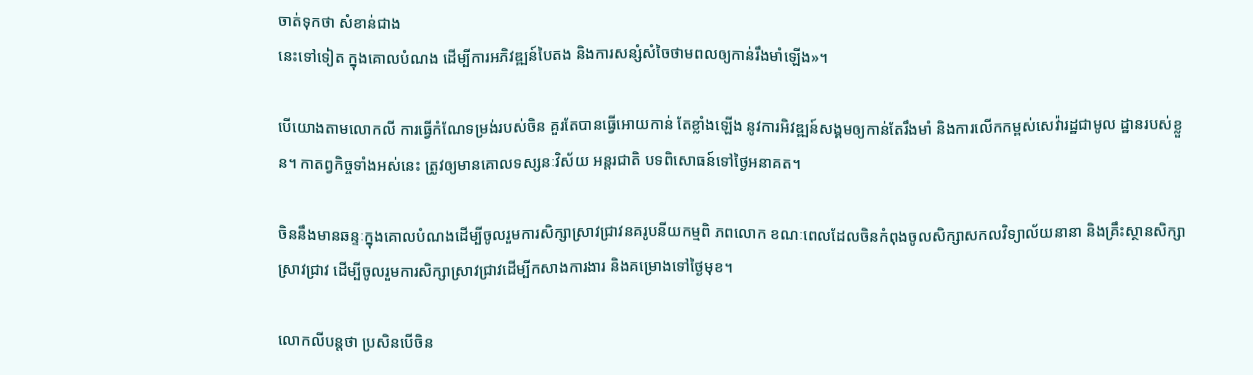ចាត់ទុកថា សំខាន់ជាង
នេះទៅទៀត ក្នុងគោលបំណង ដើម្បីការអភិវឌ្ឍន៍បៃតង និងការសន្សំសំចៃថាមពលឲ្យកាន់រឹងមាំឡើង»។

បើយោងតាមលោកលី ការធ្វើកំណែទម្រង់របស់ចិន គួរតែបានធ្វើអោយកាន់ តែខ្លាំងឡើង នូវការអិវឌ្ឍន៍សង្គមឲ្យកាន់តែរឹងមាំ និងការលើកកម្ពស់សេវ៉ារដ្ឋជាមូល ដ្ឋានរបស់ខ្លួន។ កាតព្វកិច្ចទាំងអស់នេះ ត្រូវឲ្យមានគោលទស្សនៈវិស័យ អន្តរជាតិ បទពិសោធន៍ទៅថ្ងៃអនាគត។

ចិននឹងមានឆន្ទៈក្នុងគោលបំណងដើម្បីចូលរួមការសិក្សាស្រាវជ្រាវនគរូបនីយកម្មពិ ភពលោក ខណៈពេលដែលចិនកំពុងចូលសិក្សាសកលវិទ្យាល័យនានា និងគ្រឹះស្ថានសិក្សាស្រាវជ្រាវ ដើម្បីចូលរួមការសិក្សាស្រាវជ្រាវដើម្បីកសាងការងារ និងគម្រោងទៅថ្ងៃមុខ។

លោកលីបន្តថា ប្រសិនបើចិន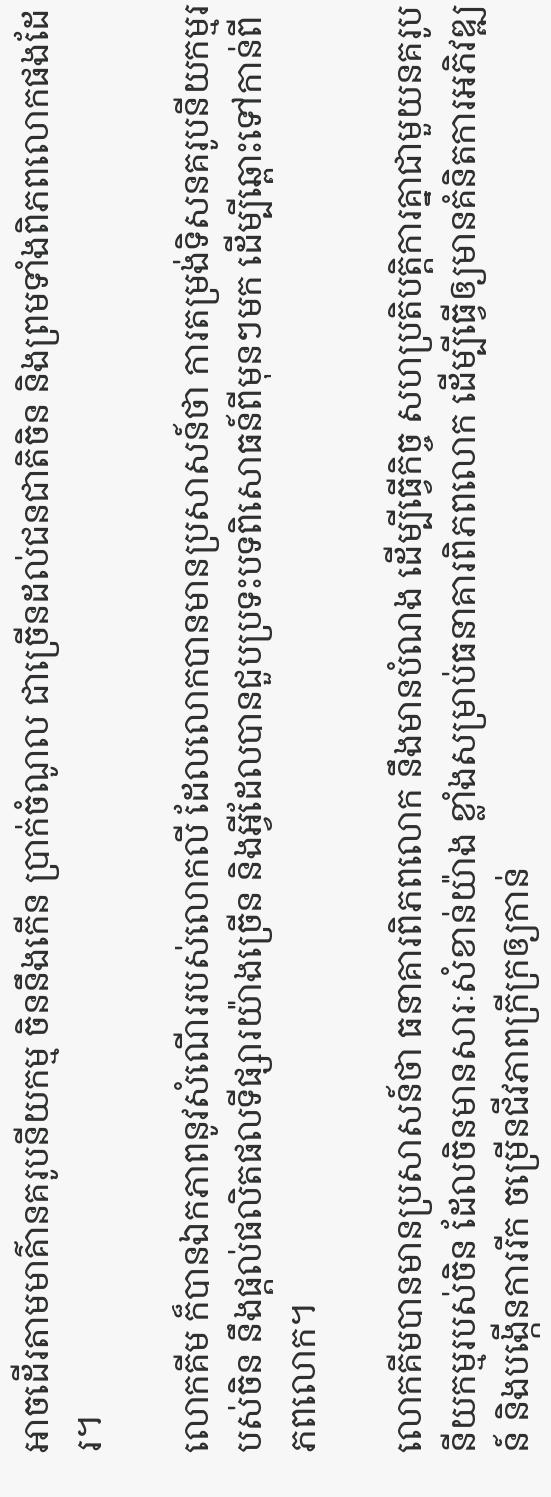អាចដើរតាមមាគ៌ានគរូបនីយកម្ម ចិននឹងកើន ប្រាក់ចំណូល ជាច្រើនដល់ជនជាតិចិន និងព្រមទាំងពិភពលោកផងដែរ។

លោកគីម ក៏បានឯកភាពនូវសំណើររបស់លោកលី ដែលលោកបានមានប្រសាសន៍ថា ការតម្រង់ទិសនគរូបនីយកម្មរបស់ចិន នឹងផ្តល់ផលិតផលទីផ្សារយ៉ាងច្រើន និងអ្វីដែលបានជួបប្រទះបទពិសោធន៍ពីមុនៗមក ដើម្បីឆ្ពោះទៅកាន់ពីភពលោក។

លោកគីមបានមានប្រសាសន៍ថា ធនាគារពិភពលោក នឹងមានបំណង ដើម្បីធ្វើកិច្ច សហប្រតិបត្តិការគ្នាជាមួយនគរូបនីយកម្មរបស់ចិន ដែលចិនមានសារៈសំខាន់យ៉ាង ខ្លាំងសម្រាប់ធនាគារពិភពលោក ដើម្បីធ្វើឲ្យមានគំនិតការអភិវឌ្ឍន៍ និងបង្កើនការរីក ចម្រើនជីវភាពក្រីក្រឲ្យកាន់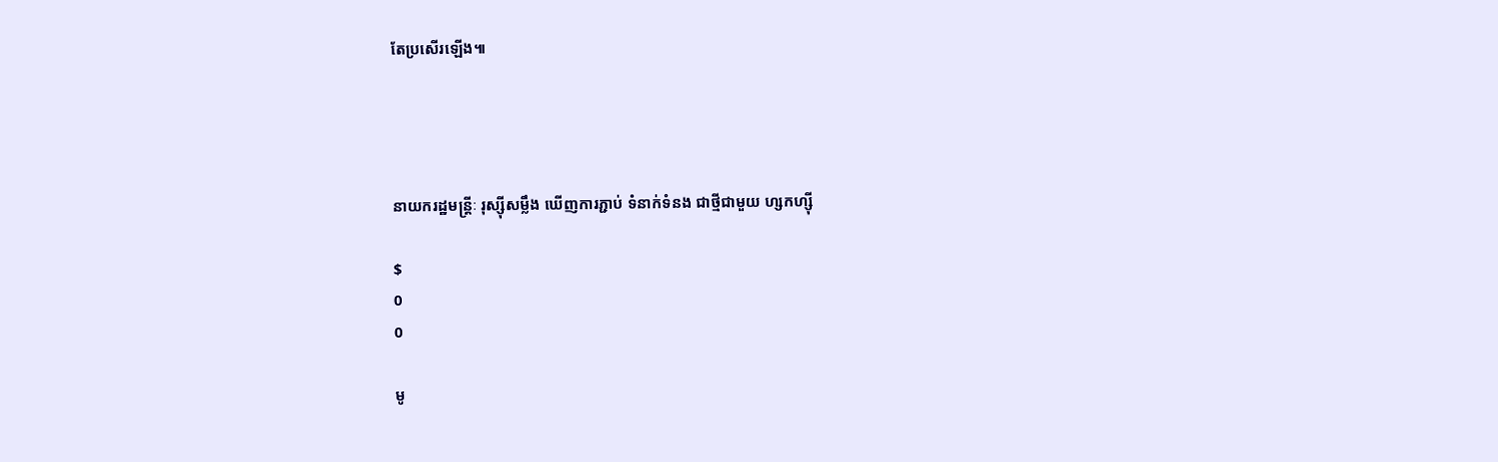តែប្រសើរឡើង៕




នាយករដ្ឋមន្រ្តីៈ រុស្ស៊ីសម្លឹង ឃើញការភ្ជាប់ ទំនាក់ទំនង ជាថ្មីជាមួយ ហ្សកហ្ស៊ី

$
0
0

មូ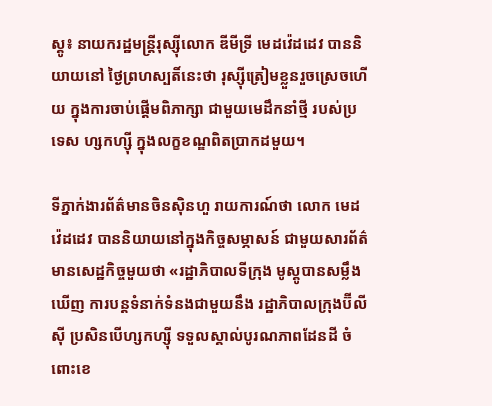ស្គូ៖ នាយករដ្ឋមន្រ្តីរុស្ស៊ីលោក ឌីមីទ្រី មេដវ៉េដដេវ បាននិយាយនៅ ថ្ងៃព្រហស្បតិ៍នេះថា រុស្ស៊ីត្រៀមខ្លួនរួចស្រេចហើយ ក្នុងការចាប់ផ្តើមពិភាក្សា ជាមួយមេដឹកនាំថ្មី របស់ប្រទេស ហ្សកហ្ស៊ី ក្នុងលក្ខខណ្ឌពិតប្រាកដមួយ។

ទីភ្នាក់ងារព័ត៌មានចិនស៊ិនហួ រាយការណ៍ថា លោក មេដវ៉េដដេវ បាននិយាយនៅក្នុងកិច្ចសម្ភាសន៍ ជាមួយសារព័ត៌មានសេដ្ឋកិច្ចមួយថា «រដ្ឋាភិបាលទីក្រុង មូស្គូបានសម្លឹងឃើញ ការបន្តទំនាក់ទំនងជាមួយនឹង រដ្ឋាភិបាលក្រុងប៊ីលីស៊ី ប្រសិនបើហ្សកហ្ស៊ី ទទួលស្គាល់បូរណភាពដែនដី ចំពោះខេ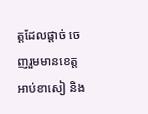ត្តដែលផ្តាច់ ចេញរួមមានខេត្ត អាប់ខាសៀ និង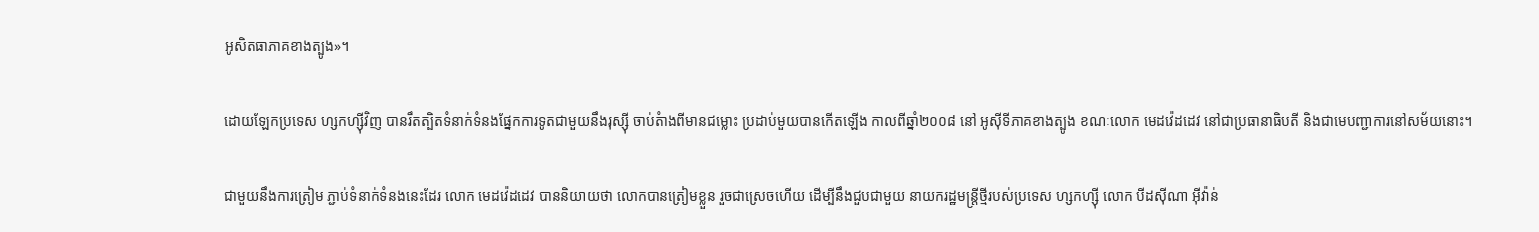អូសិតធាភាគខាងត្បូង»។

ដោយឡែកប្រទេស ហ្សកហ្ស៊ីវិញ បានរឹតត្បិតទំនាក់ទំនងផ្នែកការទូតជាមួយនឹងរុស្ស៊ី ចាប់តំាងពីមានជម្លោះ ប្រដាប់មួយបានកើតឡើង កាលពីឆ្នាំ២០០៨ នៅ អូស៊ីទីភាគខាងត្បូង ខណៈលោក មេដវ៉េដដេវ នៅជាប្រធានាធិបតី និងជាមេបញ្ជាការនៅសម័យនោះ។

ជាមួយនឹងការត្រៀម ភ្ជាប់ទំនាក់ទំនងនេះដែរ លោក មេដវ៉េដដេវ បាននិយាយថា លោកបានត្រៀមខ្លួន រួចជាស្រេចហើយ ដើម្បីនឹងជួបជាមួយ នាយករដ្ឋមន្រ្តីថ្មីរបស់ប្រទេស ហ្សកហ្ស៊ី លោក បីដស៊ីណា អ៊ីវ៉ាន់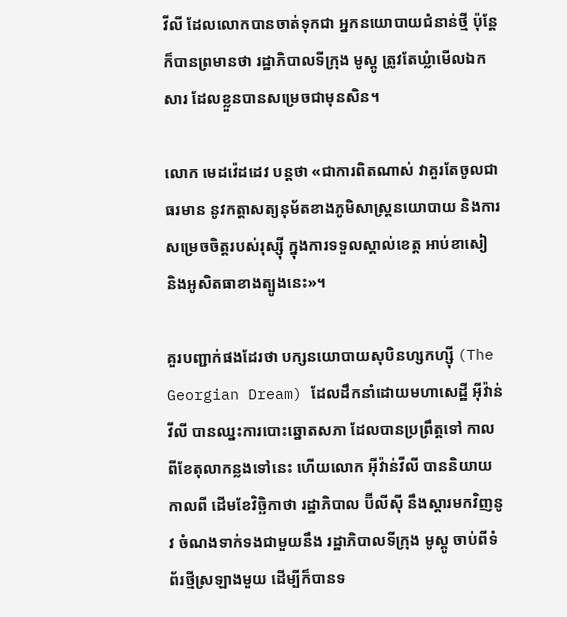វីលី ដែលលោកបានចាត់ទុកជា អ្នកនយោបាយជំនាន់ថ្មី ប៉ុន្តែក៏បានព្រមានថា រដ្ឋាភិបាលទីក្រុង មូស្គូ ត្រូវតែឃ្លំាមើលឯកសារ ដែលខ្លួនបានសម្រេចជាមុនសិន។

លោក មេដវ៉េដដេវ បន្តថា «ជាការពិតណាស់ វាគួរតែចូលជាធរមាន នូវកត្តាសត្យនុម័តខាងភូមិសាស្រ្តនយោបាយ និងការសម្រេចចិត្តរបស់រុស្ស៊ី ក្នុងការទទួលស្គាល់ខេត្ត អាប់ខាសៀ និងអូសិតធាខាងត្បូងនេះ»។

គួរបញ្ជាក់ផងដែរថា បក្សនយោបាយសុបិនហ្សកហ្ស៊ី (The Georgian Dream) ដែលដឹកនាំដោយមហាសេដ្ឋី អ៊ីវ៉ាន់វីលី បានឈ្នះការបោះឆ្នោតសភា ដែលបានប្រព្រឹត្តទៅ កាលពីខែតុលាកន្លងទៅនេះ ហើយលោក អ៊ីវ៉ាន់វីលី បាននិយាយកាលពី ដើមខែវិច្ឆិកាថា រដ្ឋាភិបាល ប៊ីលីស៊ី នឹងស្តារមកវិញនូវ ចំណងទាក់ទងជាមួយនឹង រដ្ឋាភិបាលទីក្រុង មូស្គូ ចាប់ពីទំព័រថ្មីស្រឡាងមួយ ដើម្បីក៏បានទ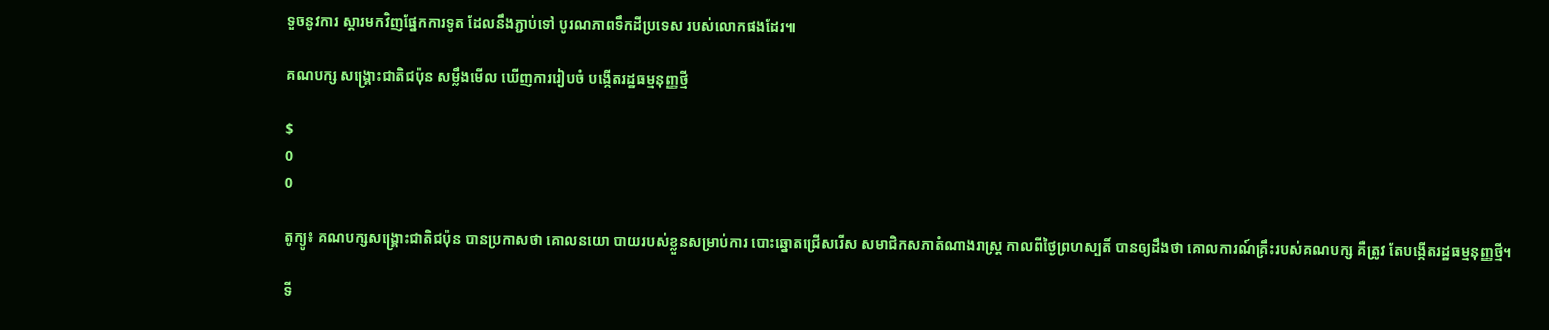ទួចនូវការ ស្តារមកវិញផ្នែកការទូត ដែលនឹងភ្ជាប់ទៅ បូរណភាពទឹកដីប្រទេស របស់លោកផងដែរ៕

គណបក្ស សង្រ្គោះជាតិជប៉ុន សម្លឹងមើល ឃើញការរៀបចំ បង្កើតរដ្ឋធម្មនុញ្ញថ្មី

$
0
0

តូក្យូ៖ គណបក្សសង្គ្រោះជាតិជប៉ុន បានប្រកាសថា គោលនយោ បាយរបស់ខ្លួនសម្រាប់ការ បោះឆ្នោតជ្រើសរើស សមាជិកសភាតំណាងរាស្ត្រ កាលពីថ្ងៃព្រហស្បតិ៍ បានឲ្យដឹងថា គោលការណ៍គ្រឹះរបស់គណបក្ស គឺត្រូវ តែបង្កើតរដ្ឋធម្មនុញ្ញថ្មី។

ទី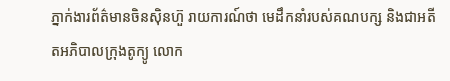ភ្នាក់ងារព័ត៌មានចិនស៊ិនហ៊ួ រាយការណ៍ថា មេដឹកនាំរបស់គណបក្ស និងជាអតីតអភិបាលក្រុងតូក្យូ លោក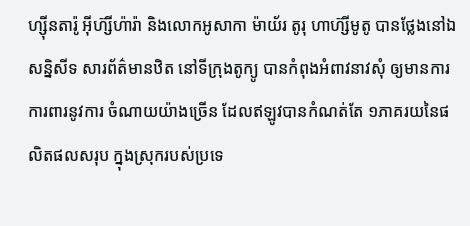ហ្ស៊ីនតារ៉ូ អ៊ីហ៊្សីហ៉ារ៉ា និងលោកអូសាកា ម៉ាយ័រ តូរុ ហាហ៊្សីមូតូ បានថ្លែងនៅឯសនិ្នសីទ សារព័ត៌មានឋិត នៅទីក្រុងតូក្យូ បានកំពុងអំពាវនាវសុំ ឲ្យមានការការពារនូវការ ចំណាយយ៉ាងច្រើន ដែលឥឡូវបានកំណត់តែ ១ភាគរយនៃផលិតផលសរុប ក្នុងស្រុករបស់ប្រទេ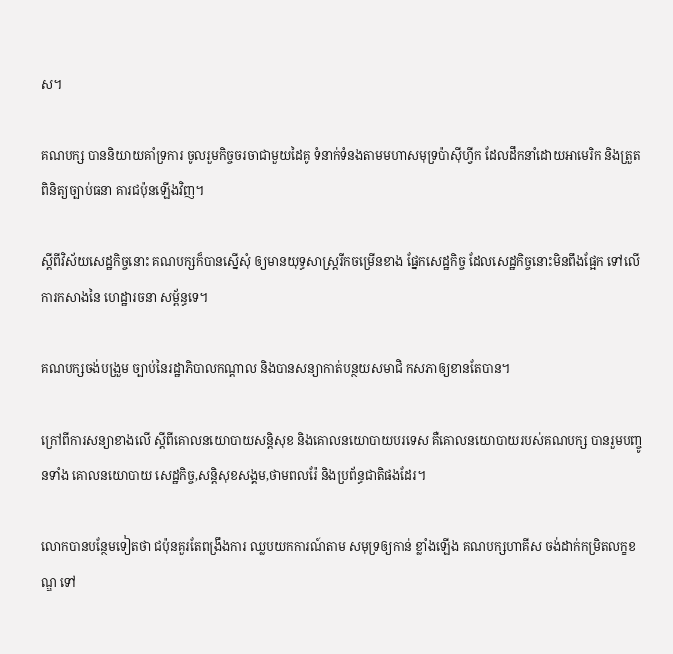ស។

គណបក្ស បាននិយាយគាំទ្រការ ចូលរួមកិច្ចចរចាជាមួយដៃគូ ទំនាក់ទំនងតាមមហាសមុទ្រប៉ាស៊ីហ្វីក ដែលដឹកនាំដោយអាមេរិក និងត្រួតពិនិត្យច្បាប់ធនា គារជប៉ុនឡើងវិញ។

ស្តីពីវិស័យសេដ្ឋកិច្ចនោះ គណបក្សក៏បានស្នើសុំ ឲ្យមានយុទ្ធសាស្ត្ររីកចម្រើនខាង ផ្នែកសេដ្ឋកិច្ច ដែលសេដ្ឋកិច្ចនោះមិនពឹងផ្អែក ទៅលើការកសាងនៃ ហេដ្ឋារចនា សម្ព័ន្ធទេ។

គណបក្សចង់បង្រួម ច្បាប់នៃរដ្ឋាភិបាលកណ្តាល និងបានសន្យាកាត់បន្ថយសមាជិ កសភាឲ្យខានតែបាន។

ក្រៅពីការសន្យាខាងលើ ស្តីពីគោលនយោបាយសន្តិសុខ និងគោលនយោបាយបរទេស គឺគោលនយោបាយរបស់គណបក្ស បានរួមបញ្ចូនទាំង គោលនយោបាយ សេដ្ឋកិច្ច,សន្តិសុខសង្គម,ថាមពលរ៉ែ និងប្រព័ន្ធជាតិផងដែរ។

លោកបានបន្ថែមទៀតថា ជប៉ុនគួរតែពង្រឹងការ ឈ្លបយកការណ៍តាម សមុទ្រឲ្យកាន់ ខ្លាំងឡើង គណបក្សហាគីស ចង់ដាក់កម្រិតលក្ខខណ្ឌ ទៅ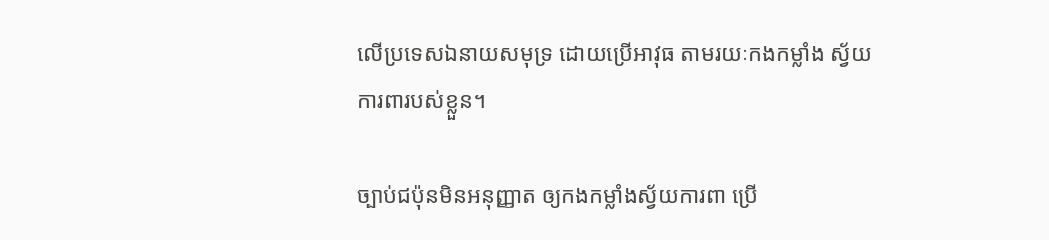លើប្រទេសឯនាយសមុទ្រ ដោយប្រើអាវុធ តាមរយៈកងកម្លាំង ស័្វយការពារបស់ខ្លួន។

ច្បាប់ជប៉ុនមិនអនុញ្ញាត ឲ្យកងកម្លាំងស្វ័យការពា ប្រើ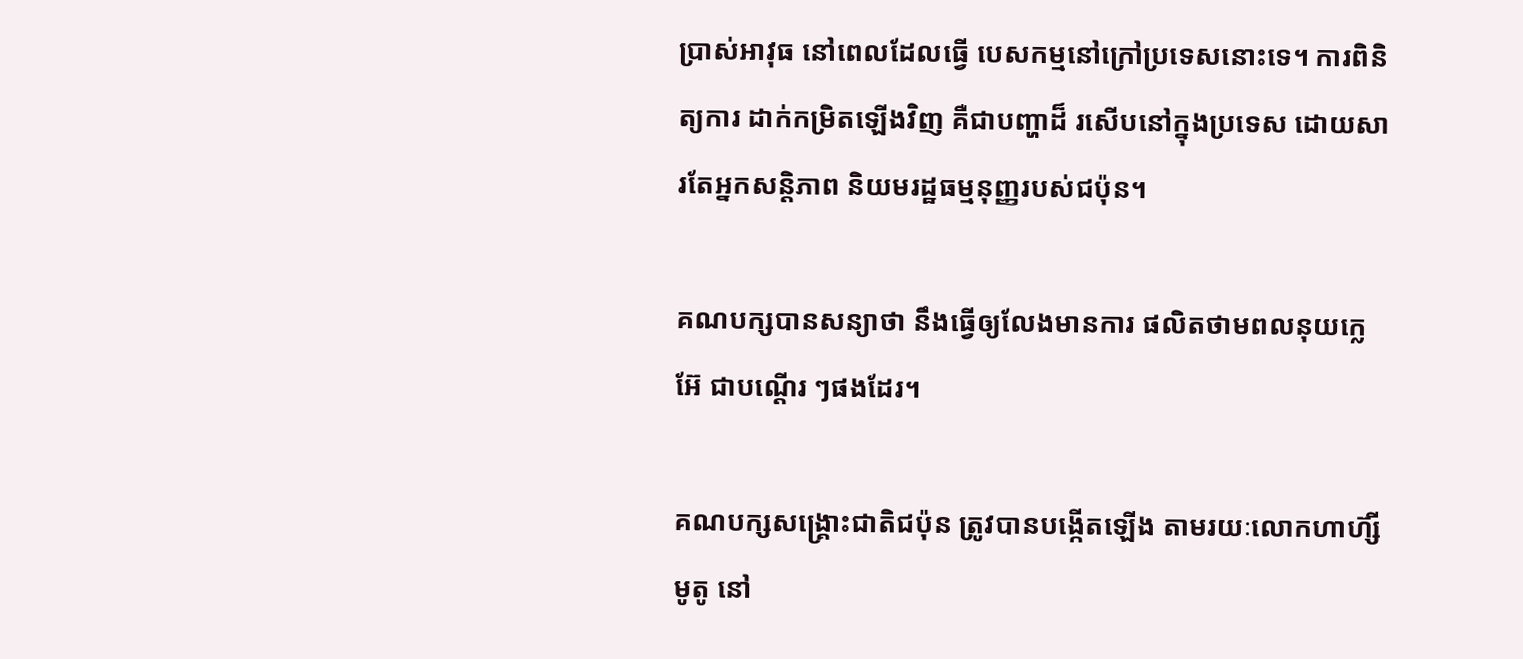ប្រាស់អាវុធ នៅពេលដែលធ្វើ បេសកម្មនៅក្រៅប្រទេសនោះទេ។ ការពិនិត្យការ ដាក់កម្រិតឡើងវិញ គឺជាបញ្ហាដ៏ រសើបនៅក្នុងប្រទេស ដោយសារតែអ្នកសន្តិភាព និយមរដ្ឋធម្មនុញ្ញរបស់ជប៉ុន។

គណបក្សបានសន្យាថា នឹងធ្វើឲ្យលែងមានការ ផលិតថាមពលនុយក្លេអ៊ែ ជាបណ្តើរ ៗផងដែរ។

គណបក្សសង្រ្គោះជាតិជប៉ុន ត្រូវបានបង្កើតឡើង តាមរយៈលោកហាហ៊្សីមូតូ នៅ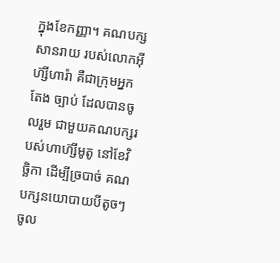ក្នុងខែកញ្ញា។ គណបក្សសានរាយ របស់លោកអ៊ីហ៊្សីហារ៉ា គឺជាក្រុមអ្នកតែង ច្បាប់ ដែលបានចូលរួម ជាមួយគណបក្សរបស់ហាហ៊្សីមូតូ នៅខែវិច្ឆិកា ដើម្បីច្របាច់ គណបក្សនយោបាយបីតូចៗ ចូល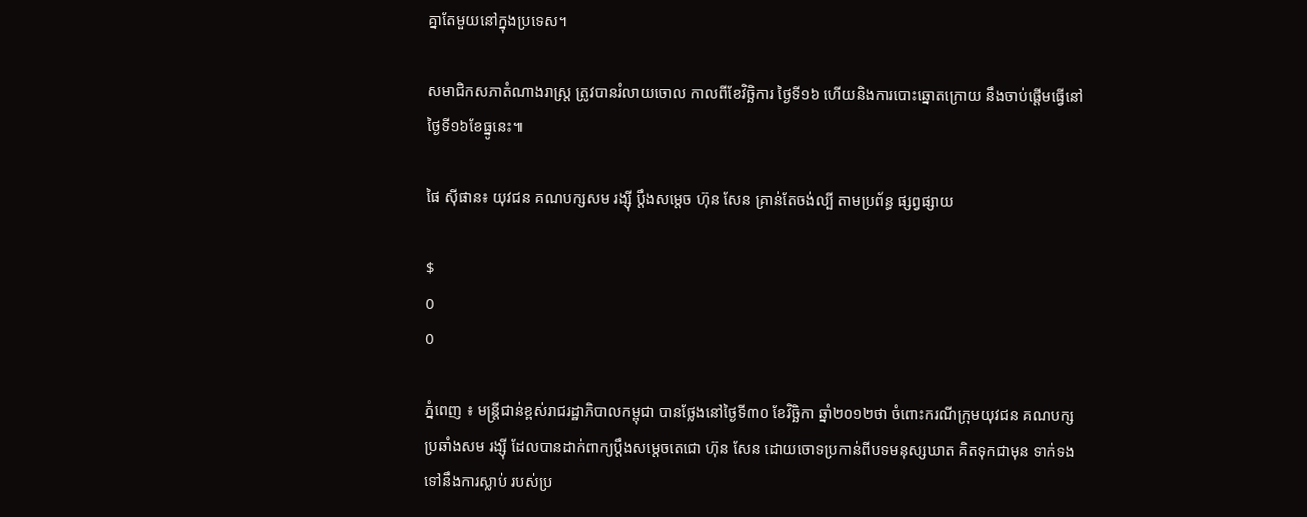គ្នាតែមួយនៅក្នុងប្រទេស។

សមាជិកសភាតំណាងរាស្រ្ត ត្រូវបានរំលាយចោល កាលពីខែវិច្ឆិការ ថ្ងៃទី១៦ ហើយនិងការបោះឆ្នោតក្រោយ នឹងចាប់ផ្តើមធ្វើនៅថ្ងៃទី១៦ខែធ្នូនេះ៕

ផៃ ស៊ីផាន៖ យុវជន គណបក្សសម រង្ស៊ី ប្តឹងសម្តេច ហ៊ុន សែន គ្រាន់តែចង់ល្បី តាមប្រព័ន្ធ ផ្សព្វផ្សាយ

$
0
0

ភ្នំពេញ ៖ មន្រ្តីជាន់ខ្ពស់រាជរដ្ឋាភិបាលកម្ពុជា បានថ្លែងនៅថ្ងៃទី៣០ ខែវិច្ឆិកា ឆ្នាំ២០១២ថា ចំពោះករណីក្រុមយុវជន គណបក្សប្រឆាំងសម រង្ស៊ី ដែលបានដាក់ពាក្យប្តឹងសម្តេចតេជោ ហ៊ុន សែន ដោយចោទប្រកាន់ពីបទមនុស្សឃាត គិតទុកជាមុន ទាក់ទងទៅនឹងការស្លាប់ របស់ប្រ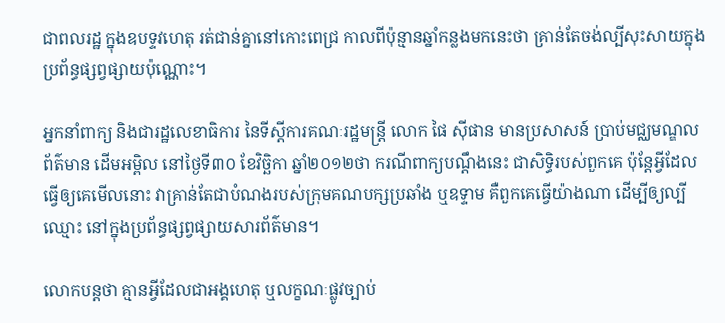ជាពលរដ្ឋ ក្នុងឧបទ្ទវហេតុ រត់ជាន់គ្នានៅកោះពេជ្រ កាលពីប៉ុន្មានឆ្នាំកន្លងមកនេះថា គ្រាន់តែចង់ល្បីសុះសាយក្នុងប្រព័ន្ធផ្សព្វផ្សាយប៉ុណ្ណោះ។

អ្នកនាំពាក្យ និងជារដ្ឋលេខាធិការ នៃទីស្តីការគណៈរដ្ឋមន្រ្តី លោក ផៃ ស៊ីផាន មានប្រសាសន៍ ប្រាប់មជ្ឈមណ្ឌលព័ត៌មាន ដើមអម្ពិល នៅថ្ងៃទី៣០ ខែវិច្ឆិកា ឆ្នាំ២០១២ថា ករណីពាក្យបណ្តឹងនេះ ជាសិទ្ធិរបស់ពួកគេ ប៉ុន្តែអ្វីដែលធ្វើឲ្យគេមើលនោះ វាគ្រាន់តែជាបំណងរបស់ក្រុមគណបក្សប្រឆាំង ឬឧទ្ទាម គឺពួកគេធ្វើយ៉ាងណា ដើម្បីឲ្យល្បីឈ្មោះ នៅក្នុងប្រព័ន្ធផ្សព្វផ្សាយសារព័ត៌មាន។

លោកបន្តថា គ្មានអ្វីដែលជាអង្គហេតុ ឬលក្ខណៈផ្លូវច្បាប់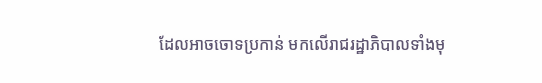ដែលអាចចោទប្រកាន់ មកលើរាជរដ្ឋាភិបាលទាំងមុ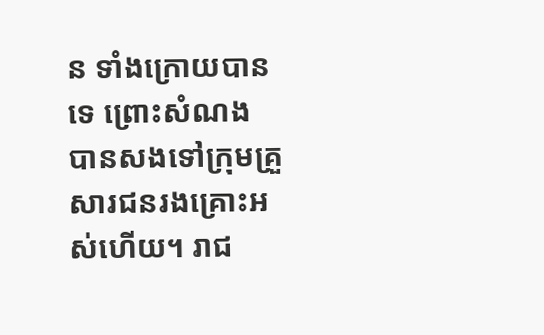ន ទាំងក្រោយបានទេ ព្រោះសំណង បានសងទៅក្រុមគ្រួសារជនរងគ្រោះអស់ហើយ។ រាជ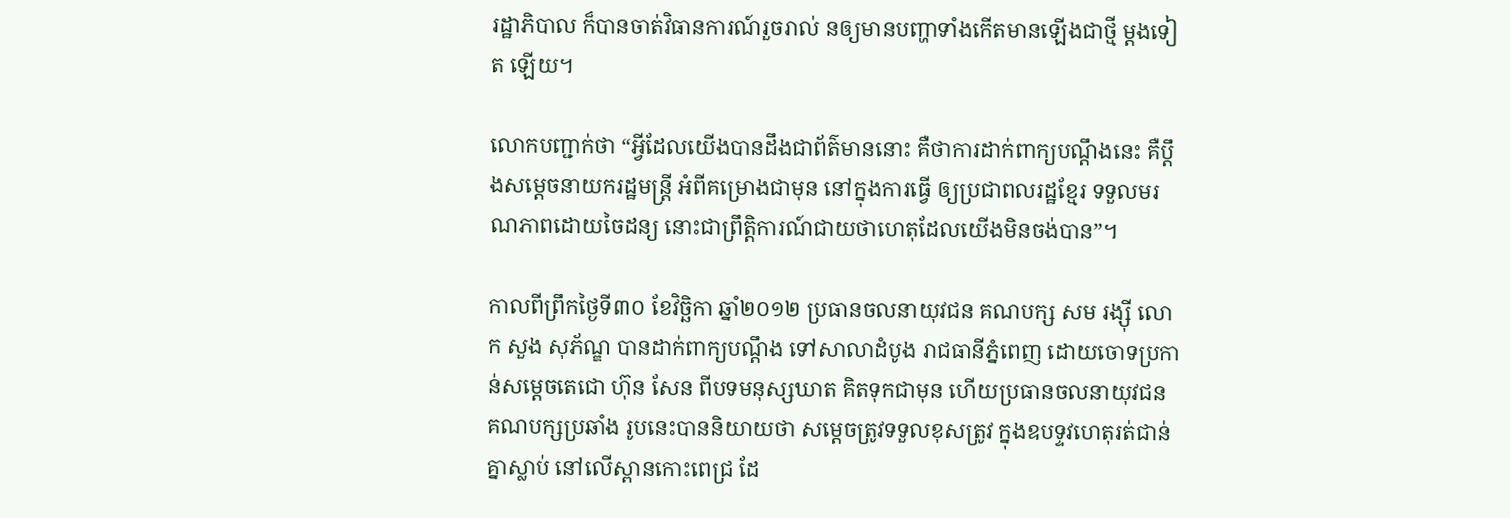រដ្ឋាភិបាល ក៏បានចាត់វិធានការណ៍រួចរាល់ នឲ្យមានបញ្ហាទាំងកើតមានឡើងជាថ្មី ម្តងទៀត ឡើយ។

លោកបញ្ជាក់ថា “អ្វីដែលយើងបានដឹងជាព័ត៌មាននោះ គឺថាការដាក់ពាក្យបណ្តឹងនេះ គឺប្តឹងសម្តេចនាយករដ្ឋមន្រ្តី អំពីគម្រោងជាមុន នៅក្នុងការធ្វើ ឲ្យប្រជាពលរដ្ឋខ្មែរ ទទួលមរណភាពដោយចៃដន្យ នោះជាព្រឹត្តិការណ៍ជាយថាហេតុដែលយើងមិនចង់បាន”។

កាលពីព្រឹកថ្ងៃទី៣០ ខែវិច្ឆិកា ឆ្នាំ២០១២ ប្រធានចលនាយុវជន គណបក្ស សម រង្ស៊ី លោក សួង សុភ័ណ្ឌ បានដាក់ពាក្យបណ្តឹង ទៅសាលាដំបូង រាជធានីភ្នំពេញ ដោយចោទប្រកាន់សម្តេចតេជោ ហ៊ុន សែន ពីបទមនុស្សឃាត គិតទុកជាមុន ហើយប្រធានចលនាយុវជន គណបក្សប្រឆាំង រូបនេះបាននិយាយថា សម្តេចត្រូវទទួលខុសត្រូវ ក្នុងឧបទ្ទវហេតុរត់ជាន់គ្នាស្លាប់ នៅលើស្ពានកោះពេជ្រ ដែ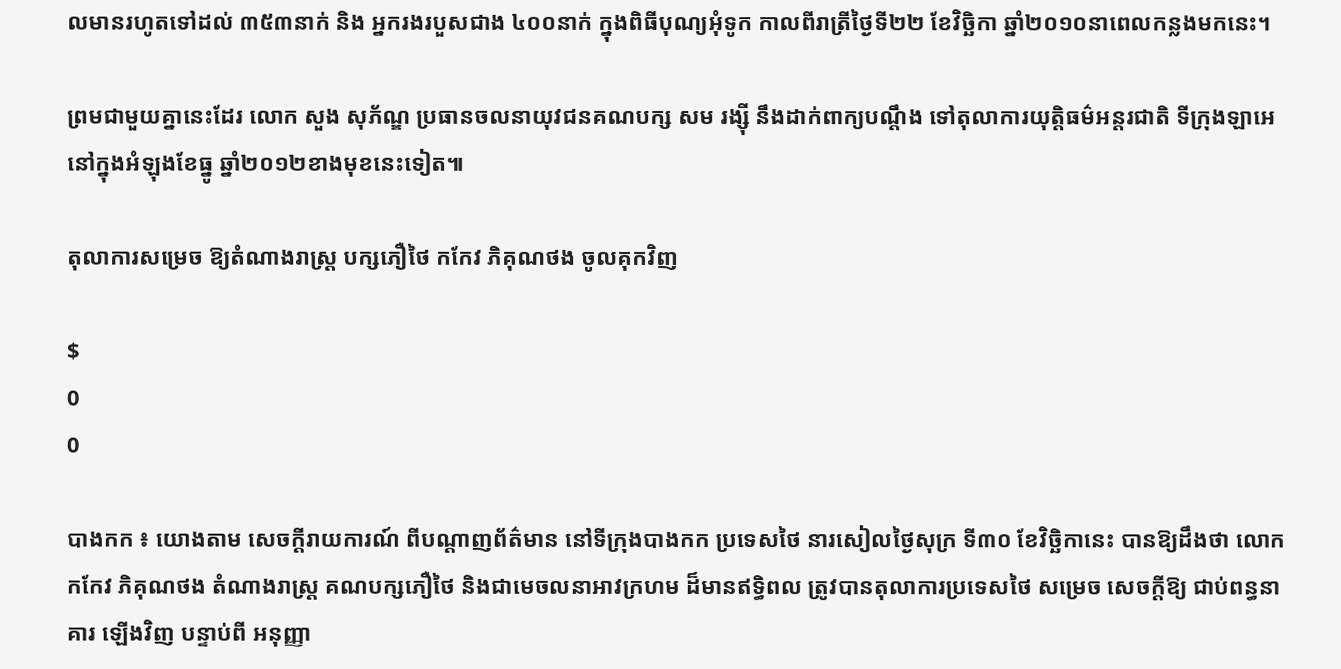លមានរហូតទៅដល់ ៣៥៣នាក់ និង អ្នករងរបួសជាង ៤០០នាក់ ក្នុងពិធីបុណ្យអុំទូក កាលពីរាត្រីថ្ងៃទី២២ ខែវិច្ឆិកា ឆ្នាំ២០១០នាពេលកន្លងមកនេះ។

ព្រមជាមួយគ្នានេះដែរ លោក សួង សុភ័ណ្ឌ ប្រធានចលនាយុវជនគណបក្ស សម រង្ស៊ី នឹងដាក់ពាក្យបណ្តឹង ទៅតុលាការយុត្តិធម៌អន្តរជាតិ ទីក្រុងឡាអេ នៅក្នុងអំឡុងខែធ្នូ ឆ្នាំ២០១២ខាងមុខនេះទៀត៕

តុលាការសម្រេច ឱ្យតំណាងរាស្ដ្រ បក្សភឿថៃ កកែវ ភិគុណថង ចូលគុកវិញ

$
0
0

បាងកក ៖ យោងតាម សេចក្ដីរាយការណ៍ ពីបណ្ដាញព័ត៌មាន នៅទីក្រុងបាងកក ប្រទេសថៃ នារសៀលថ្ងៃសុក្រ ទី៣០ ខែវិច្ឆិកានេះ បានឱ្យដឹងថា លោកកកែវ ភិគុណថង តំណាងរាស្ដ្រ គណបក្សភឿថៃ និងជាមេចលនាអាវក្រហម ដ៏មានឥទ្ធិពល ត្រូវបានតុលាការប្រទេសថៃ សម្រេច សេចក្ដីឱ្យ ជាប់ពន្ធនាគារ ឡើងវិញ បន្ទាប់ពី អនុញ្ញា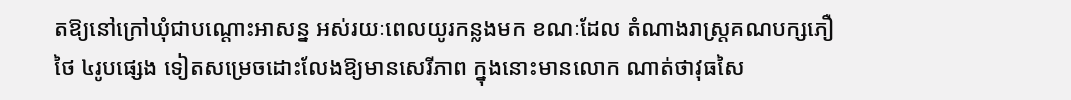តឱ្យនៅក្រៅឃុំជាបណ្ដោះអាសន្ន អស់រយៈពេលយូរកន្លងមក ខណៈដែល តំណាងរាស្ដ្រគណបក្សភឿថៃ ៤រូបផ្សេង ទៀតសម្រេចដោះលែងឱ្យមានសេរីភាព ក្នុងនោះមានលោក ណាត់ថាវុធសៃ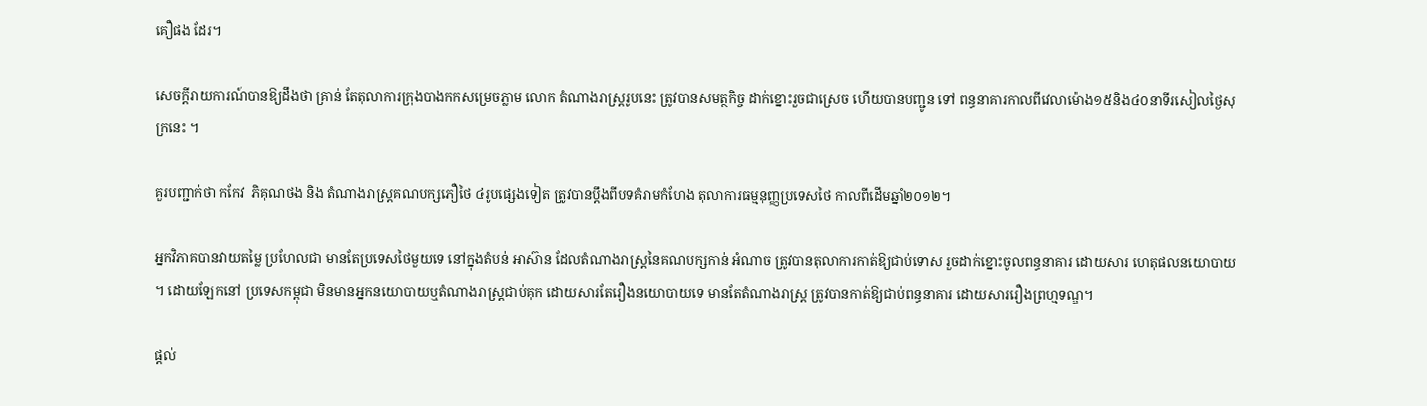គឿផង ដែរ។

សេចក្ដីរាយការណ៍បានឱ្យដឹងថា គ្រាន់ តែតុលាការក្រុងបាងកកសម្រេចភ្លាម លោក តំណាងរាស្ដ្ររូបនេះ ត្រូវបានសមត្ថកិច្ច ដាក់ខ្នោះរួចជាស្រេច ហើយបានបញ្ជូន ទៅ ពន្ធនាគារកាលពីវេលាម៉ោង១៥និង៤០នាទីរសៀលថ្ងៃសុក្រនេះ ។

គួរបញ្ជាក់ថា កកែវ  ភិគុណថង និង តំណាងរាស្ដ្រគណបក្សភឿថៃ ៤រូបផ្សេងទៀត ត្រូវបានប្ដឹងពីបទគំរាមកំហែង តុលាការធម្មនុញ្ញប្រទេសថៃ កាលពីដើមឆ្នាំ២០១២។

អ្នកវិភាគបានវាយតម្លៃ ប្រហែលជា មានតែប្រទេសថៃមួយទេ នៅក្នុងតំបន់ អាស៊ាន ដែលតំណាងរាស្ដ្រនៃគណបក្សកាន់ អំណាច ត្រូវបានតុលាការកាត់ឱ្យជាប់ទោស រួចដាក់ខ្នោះចូលពន្ធនាគារ ដោយសារ ហេតុផលនយោបាយ ។ ដោយឡែកនៅ ប្រទេសកម្ពុជា មិនមានអ្នកនយោបាយឬតំណាងរាស្ដ្រជាប់គុក ដោយសារតែរឿងនយោបាយទេ មានតែតំណាងរាស្ដ្រ ត្រូវបានកាត់ឱ្យជាប់ពន្ធនាគារ ដោយសាររឿងព្រហ្មទណ្ឌ។

ផ្តល់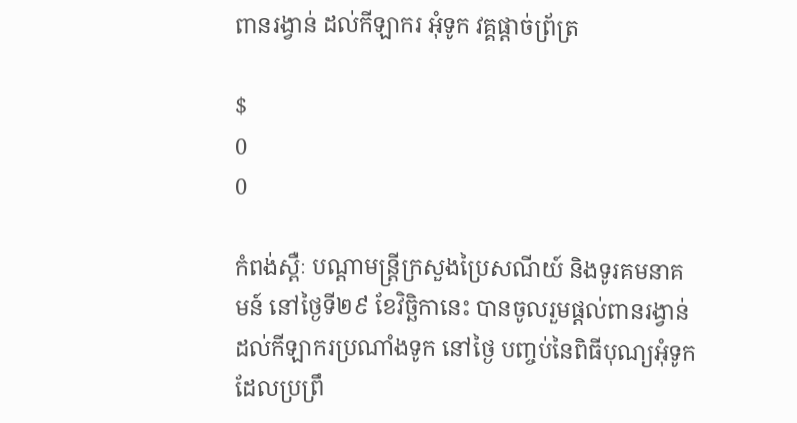ពានរង្វាន់ ដល់កីឡាករ អុំទូក វគ្គផ្តាច់ព្រ័ត្រ

$
0
0

កំពង់ស្ពឺៈ បណ្តាមន្រ្តីក្រសួងប្រៃសណីយ៍ និងទូរគមនាគមន៍ នៅថ្ងៃទី២៩ ខែវិច្ឆិកានេះ បានចូលរួមផ្តល់ពានរង្វាន់ ដល់កីឡាករប្រណាំងទូក នៅថ្ងៃ បញ្ចប់នៃពិធីបុណ្យអុំទូក ដែលប្រព្រឹ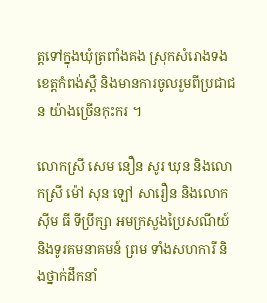ត្តទៅក្នុងឃុំត្រពាំងគង ស្រុកសំរោងទង ខេត្តកំពង់ស្ពឺ និងមានការចូលរួមពីប្រជាជន យ៉ាងច្រើនកុះករ ។

លោកស្រី សេម នឿន សូរ ឃុន និងលោកស្រី ម៉ៅ សុន ឡៅ សារឿន និងលោក ស៊ីម ធី ទីប្រឹក្សា អមក្រសួងប្រៃសណីយ៍ និងទូរគមនាគមន៍ ព្រម ទាំងសហការី និងថ្នាក់ដឹកនាំ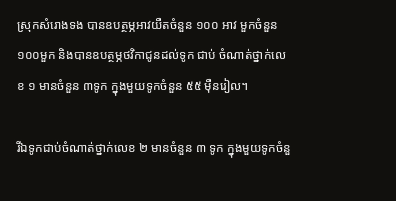ស្រុកសំរោងទង បានឧបត្ថម្ភអាវយឺតចំនួន ១០០ អាវ មួកចំនួន ១០០មួក និងបានឧបត្ថម្ភថវិកាជូនដល់ទូក ជាប់ ចំណាត់ថ្នាក់លេខ ១ មានចំនួន ៣ទូក ក្នុងមួយទូកចំនួន ៥៥ ម៉ឺនរៀល។

រីឯទូកជាប់ចំណាត់ថ្នាក់លេខ ២ មានចំនួន ៣ ទូក ក្នុងមួយទូកចំនួ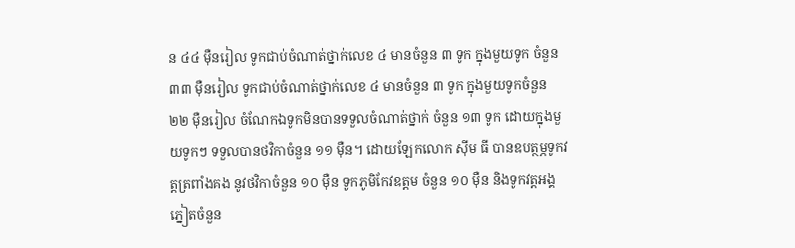ន ៤៤ ម៉ឺនរៀល ទូកជាប់ចំណាត់ថ្នាក់លេខ ៤ មានចំនួន ៣ ទូក ក្នុងមួយទូក ចំនួន ៣៣ ម៉ឺនរៀល ទូកជាប់ចំណាត់ថ្នាក់លេខ ៤ មានចំនួន ៣ ទូក ក្នុងមួយទូកចំនួន ២២ ម៉ឺនរៀល ចំណែកឯទូកមិនបានទទួលចំណាត់ថ្នាក់ ចំនួន ១៣ ទូក ដោយក្នុងមួយទូកៗ ទទួលបានថវិកាចំនួន ១១ ម៉ឺន។ ដោយឡែកលោក ស៊ីម ធី បានឧបត្ថម្ភទូកវត្តត្រពាំងគង នូវថវិកាចំនួន ១០ ម៉ឺន ទូកភូមិកែវឧត្តម ចំនួន ១០ ម៉ឺន និងទូកវត្តអង្គភ្នៀតចំនួន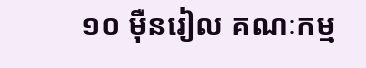១០ ម៉ឺនរៀល គណៈកម្ម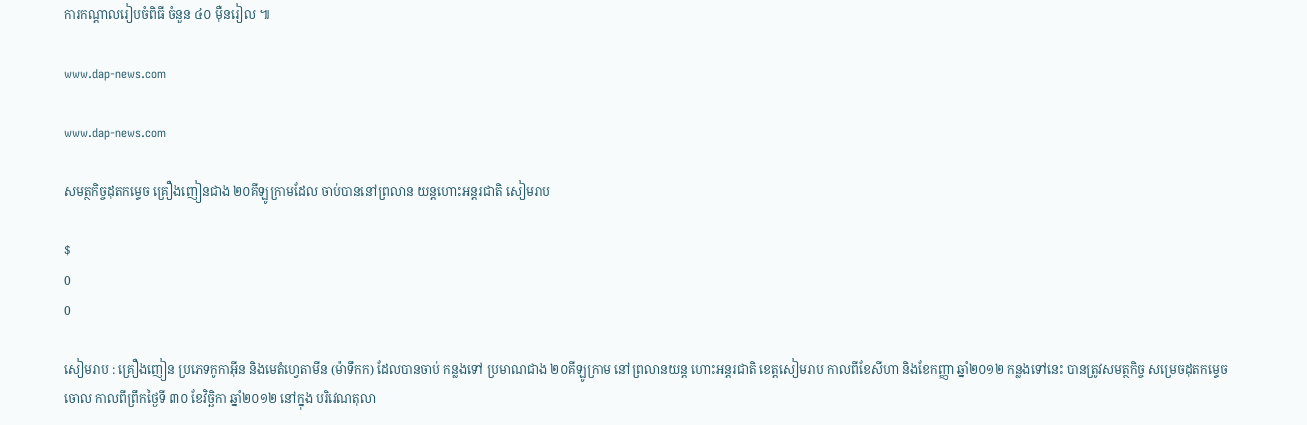ការកណ្តាលរៀបចំពិធី ចំនួន ៤០ ម៉ឺនរៀល ៕

www.dap-news.com

www.dap-news.com

សមត្ថកិច្ចដុតកម្ទេច គ្រឿងញៀនជាង ២០គីឡូក្រាមដែល ចាប់បាននៅព្រលាន យន្តហោះអន្តរជាតិ សៀមរាប

$
0
0

សៀមរាប : គ្រឿងញៀន ប្រភេទកូកាអ៊ីន និងមេតំហ្វេតាមីន (ម៉ាទឹកក) ដែលបានចាប់ កន្លងទៅ ប្រមាណជាង ២០គីឡូក្រាម នៅព្រលានយន្ត ហោះអន្តរជាតិ ខេត្តសៀមរាប កាលពីខែសីហា និងខែកញ្ញា ឆ្នាំ២០១២ កន្លងទៅនេះ បានត្រូវសមត្ថកិច្ច សម្រេចដុតកម្ទេចចោល កាលពីព្រឹកថ្ងៃទី ៣០ ខែវិច្ឆិកា ឆ្នាំ២០១២ នៅក្នុង បរិវេណតុលា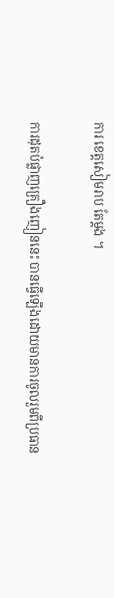ការ ខេត្តសៀមរាប តែម្តង ។

ការដុតបំផ្លាញគ្រឿងញៀននេះ បានធ្វើឡើងដោយមានការចូលរួមពីប្រធាន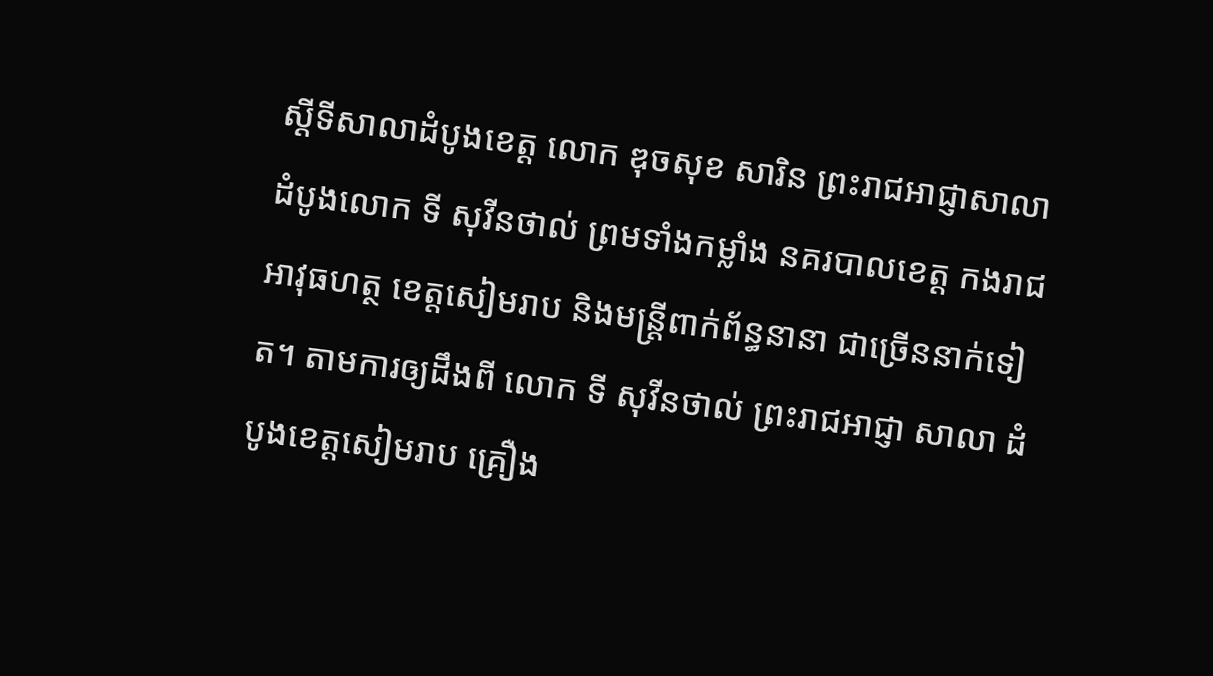ស្តីទីសាលាដំបូងខេត្ត លោក ឌុចសុខ សារិន ព្រះរាជអាជ្ញាសាលាដំបូងលោក ទី សុវីនថាល់ ព្រមទាំងកម្លាំង នគរបាលខេត្ត កងរាជអាវុធហត្ថ ខេត្តសៀមរាប និងមន្រ្តីពាក់ព័ន្ធនានា ជាច្រើននាក់ទៀត។ តាមការឲ្យដឹងពី លោក ទី សុវីនថាល់ ព្រះរាជអាជ្ញា សាលា ដំបូងខេត្តសៀមរាប គ្រឿង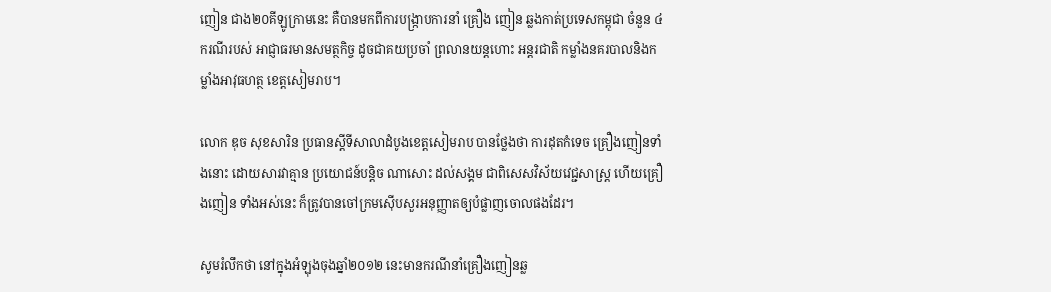ញៀន ជាង២០គីឡូក្រាមនេះ គឺបានមកពីការបង្រ្កាបការនាំ គ្រឿង ញៀន ឆ្លងកាត់ប្រទេសកម្ពុជា ចំនួន ៤ករណីរបស់ អាជ្ញាធរមានសមត្ថកិច្ច ដូចជាគយប្រចាំ ព្រលានយន្តហោះ អន្តរជាតិ កម្លាំងនគរបាលនិងកម្លាំងអាវុធហត្ថ ខេត្តសៀមរាប។

លោក ឌុច សុខសារិន ប្រធានស្តីទីសាលាដំបូងខេត្តសៀមរាប បានថ្លែងថា ការដុតកំទេច គ្រឿងញៀនទាំងនោះ ដោយសារវាគ្មាន ប្រយោជន៍បន្តិច ណាសោះ ដល់សង្គម ជាពិសេសវិស័យវេជ្ជសាស្រ្ត ហើយគ្រឿងញៀន ទាំងអស់នេះ ក៏ត្រូវបានចៅក្រមស៊ើបសួរអនុញ្ញាតឲ្យបំផ្លាញចោលផងដែរ។

សូមរំលឹកថា នៅក្នុងអំឡុងចុងឆ្នាំ២០១២ នេះមានករណីនាំគ្រឿងញៀនឆ្ល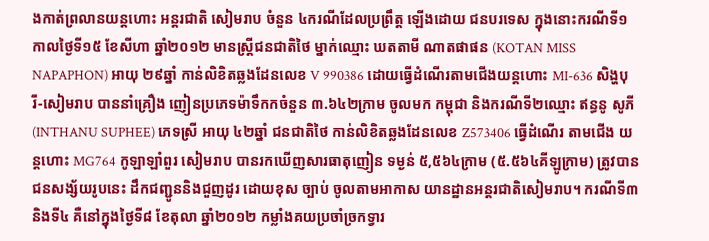ងកាត់ព្រលានយន្តហោះ អន្តរជាតិ សៀមរាប ចំនួន ៤ករណីដែលប្រព្រឹត្ត ឡើងដោយ ជនបរទេស ក្នុងនោះករណីទី១ កាលថ្ងៃទី១៥ ខែសីហា ឆ្នាំ២០១២ មានស្ត្រីជនជាតិថៃ ម្នាក់ឈ្មោះ ឃតតាមី ណាតផាផន (KOTAN MISS NAPAPHON) អាយុ ២៩ឆ្នាំ កាន់លិខិតឆ្លងដែនលេខ V 990386 ដោយធ្វើដំណើរតាមជើងយន្តហោះ MI-636 សិង្ហបុរី-សៀមរាប បាននាំគ្រឿង ញៀនប្រភេទម៉ាទឹកកចំនួន ៣.៦៤២ក្រាម ចូលមក កម្ពុជា និងករណីទី២ឈ្មោះ ឥន្ធនូ សូភី (INTHANU SUPHEE) ភេទស្រី អាយុ ៤២ឆ្នាំ ជនជាតិថៃ កាន់លិខិតឆ្លងដែនលេខ Z573406 ធ្វើដំណើរ តាមជើង យន្តហោះ MG764 កូឡាឡាំពួរ សៀមរាប បានរកឃើញសារធាតុញៀន ទម្ងន់ ៥,៥៦៤ក្រាម (៥.៥៦៤គីឡូក្រាម) ត្រូវបានជនសង្ស័យរូបនេះ ដឹកជញ្ជូននិងជួញដូរ ដោយខុស ច្បាប់ ចូលតាមអាកាស យានដ្ឋានអន្តរជាតិសៀមរាប។ ករណីទី៣ និងទី៤ គឺនៅក្នុងថ្ងៃទី៨ ខែតុលា ឆ្នាំ២០១២ កម្លាំងគយប្រចាំច្រកទ្វារ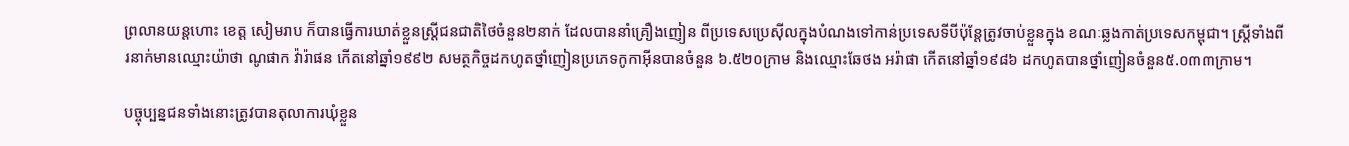ព្រលានយន្តហោះ ខេត្ត សៀមរាប ក៏បានធ្វើការឃាត់ខ្លួនស្រ្តីជនជាតិថៃចំនួន២នាក់ ដែលបាននាំគ្រឿងញៀន ពីប្រទេសប្រេស៊ីលក្នុងបំណងទៅកាន់ប្រទេសទីបីប៉ុន្តែត្រូវចាប់ខ្លួនក្នុង ខណៈឆ្លងកាត់ប្រទេសកម្ពុជា។ ស្រ្តីទាំងពីរនាក់មានឈ្មោះយ៉ាថា ណូផាក វ៉ារ៉ាផន កើតនៅឆ្នាំ១៩៩២ សមត្ថកិច្ចដកហូតថ្នាំញៀនប្រភេទកូកាអ៊ីនបានចំនួន ៦.៥២០ក្រាម និងឈ្មោះឆែថង អរ៉ាផា កើតនៅឆ្នាំ១៩៨៦ ដកហូតបានថ្នាំញៀនចំនួន៥.០៣៣ក្រាម។

បច្ចុប្បន្នជនទាំងនោះត្រូវបានតុលាការឃុំខ្លួន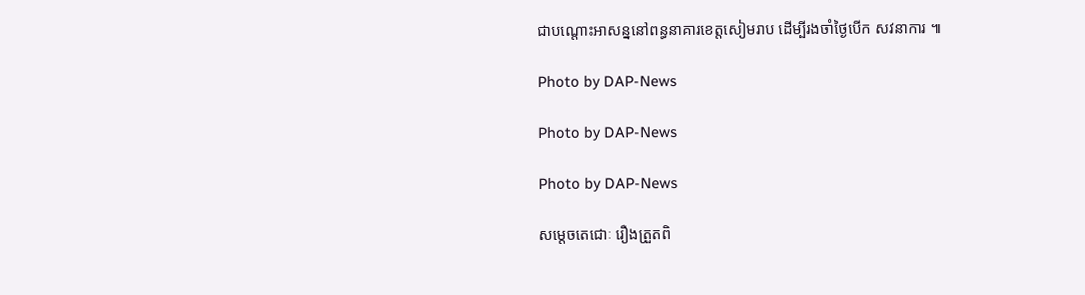ជាបណ្តោះអាសន្ននៅពន្ធនាគារខេត្តសៀមរាប ដើម្បីរងចាំថ្ងៃបើក សវនាការ ៕

Photo by DAP-News

Photo by DAP-News

Photo by DAP-News

សម្តេចតេជោៈ រឿងត្រួតពិ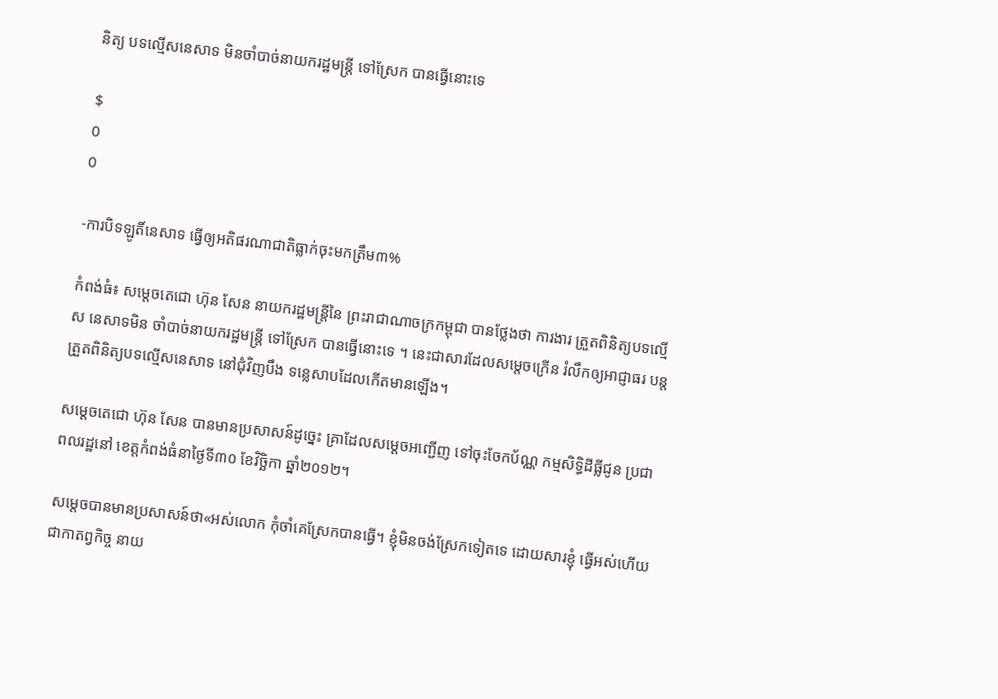និត្យ បទល្មើសនេសាទ មិនចាំបាច់នាយករដ្ឋមន្ត្រី ទៅស្រែក បានធ្វើនោះទេ

$
0
0

-ការបិទឡូតិ៍នេសាទ ធ្វើឲ្យអតិផរណាជាតិធ្លាក់ចុះមកត្រឹម៣%

កំពង់ធំ៖ សម្តេចតេជោ ហ៊ុន សែន នាយករដ្ឋមន្ត្រីនៃ ព្រះរាជាណាចក្រកម្ពុជា បានថ្លែងថា ការងារ ត្រួតពិនិត្យបទល្មើស នេសាទមិន ចាំបាច់នាយករដ្ឋមន្ត្រី ទៅស្រែក បានធ្វើនោះទេ ។ នេះជាសារដែលសម្តេចក្រើន រំលឹកឲ្យអាជ្ញាធរ បន្តត្រួតពិនិត្យបទល្មើសនេសាទ នៅជុំវិញបឹង ទន្លេសាបដែលកើតមានឡើង។

សម្តេចតេជោ ហ៊ុន សែន បានមានប្រសាសន៍ដូច្នេះ គ្រាដែលសម្តេចអញ្ជើញ ទៅចុះចែកប័ណ្ណ កម្មសិទ្ធិដីធ្លីជូន ប្រជាពលរដ្ឋនៅ ខេត្តកំពង់ធំនាថ្ងៃទី៣០ ខែវិច្ឆិកា ឆ្នាំ២០១២។

សម្តេចបានមានប្រសាសន៍ថា«អស់លោក កុំចាំគេស្រែកបានធ្វើ។ ខ្ញុំមិនចង់ស្រែកទៀតទេ ដោយសារខ្ញុំ ធ្វើអស់ហើយជាកាតព្វកិច្ច នាយ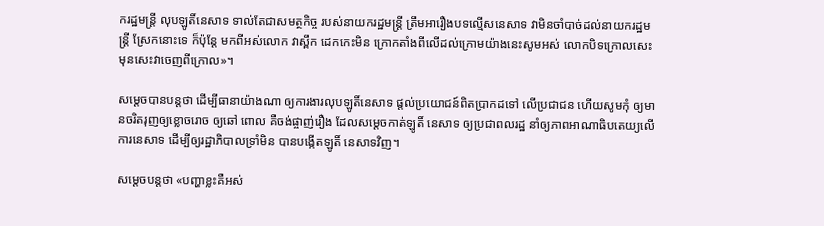ករដ្ឋមន្ត្រី លុបឡូតិ៍នេសាទ ទាល់តែជាសមត្ថកិច្ច របស់នាយករដ្ឋមន្ត្រី ត្រឹមអារឿងបទល្មើសនេសាទ វាមិនចាំបាច់ដល់នាយករដ្ឋមន្ត្រី ស្រែកនោះទេ ក៏ប៉ុន្តែ មកពីអស់លោក វាស្ពឹក ដេកកេះមិន ក្រោកតាំងពីលើដល់ក្រោមយ៉ាងនេះសូមអស់ លោកបិទក្រោលសេះ មុនសេះវាចេញពីក្រោល»។

សម្តេចបានបន្តថា ដើម្បីធានាយ៉ាងណា ឲ្យការងារលុបឡូតិ៍នេសាទ ផ្តល់ប្រយោជន៍ពិតប្រាកដទៅ លើប្រជាជន ហើយសូមកុំ ឲ្យមានចរិតរុញឲ្យខ្លោចរោច ឲ្យឆៅ ពោល គឺចង់ផ្ចាញ់រឿង ដែលសម្តេចកាត់ឡូតិ៍ នេសាទ ឲ្យប្រជាពលរដ្ឋ នាំឲ្យភាពអាណាធិបតេយ្យលើការនេសាទ ដើម្បីឲ្យរដ្ឋាភិបាលទ្រាំមិន បានបង្កើតឡូតិ៍ នេសាទវិញ។

សម្តេចបន្តថា «បញ្ហាខ្លះគឺអស់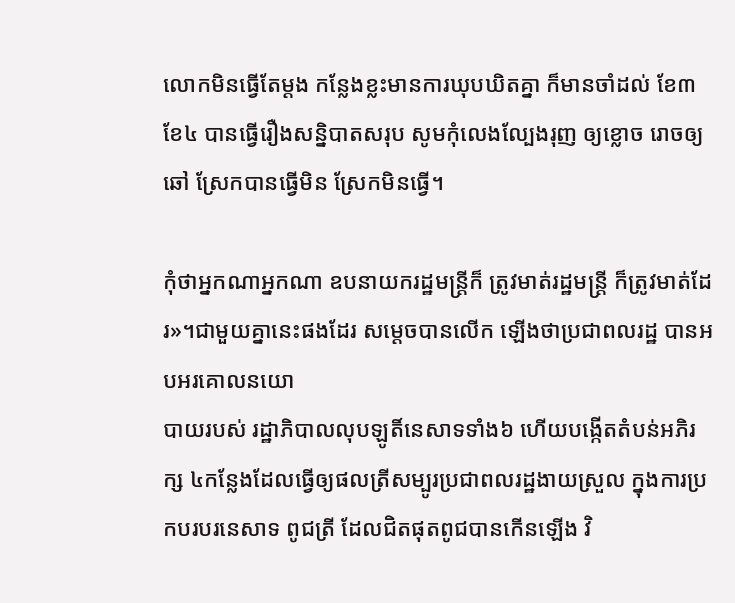លោកមិនធ្វើតែម្តង កន្លែងខ្លះមានការឃុបឃិតគ្នា ក៏មានចាំដល់ ខែ៣ ខែ៤ បានធ្វើរឿងសន្និបាតសរុប សូមកុំលេងល្បែងរុញ ឲ្យខ្លោច រោចឲ្យឆៅ ស្រែកបានធ្វើមិន ស្រែកមិនធ្វើ។

កុំថាអ្នកណាអ្នកណា ឧបនាយករដ្ឋមន្ត្រីក៏ ត្រូវមាត់រដ្ឋមន្ត្រី ក៏ត្រូវមាត់ដែរ»។ជាមួយគ្នានេះផងដែរ សម្តេចបានលើក ឡើងថាប្រជាពលរដ្ឋ បានអបអរគោលនយោ
បាយរបស់ រដ្ឋាភិបាលលុបឡូតិ៍នេសាទទាំង៦ ហើយបង្កើតតំបន់អភិរក្ស ៤កន្លែងដែលធ្វើឲ្យផលត្រីសម្បូរប្រជាពលរដ្ឋងាយស្រួល ក្នុងការប្រកបរបរនេសាទ ពូជត្រី ដែលជិតផុតពូជបានកើនឡើង វិ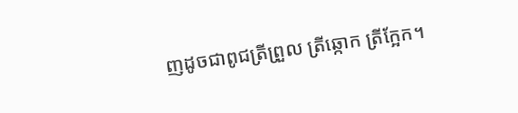ញដូចជាពូជត្រីព្រួល ត្រីឆ្កោក ត្រីក្អែក។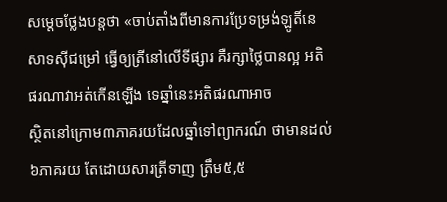សម្តេចថ្លែងបន្តថា «ចាប់តាំងពីមានការប្រែទម្រង់ឡូតិ៍នេសាទស៊ីជម្រៅ ធ្វើឲ្យត្រីនៅលើទីផ្សារ គឺរក្សាថ្លៃបានល្អ អតិផរណាវាអត់កើនឡើង ទេឆ្នាំនេះអតិផរណាអាច
ស្ថិតនៅក្រោម៣ភាគរយដែលឆ្នាំទៅព្យាករណ៍ ថាមានដល់៦ភាគរយ តែដោយសារត្រីទាញ ត្រឹម៥,៥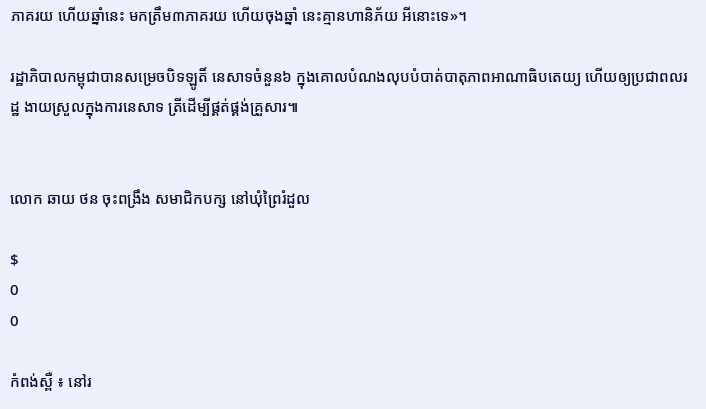ភាគរយ ហើយឆ្នាំនេះ មកត្រឹម៣ភាគរយ ហើយចុងឆ្នាំ នេះគ្មានហានិភ័យ អីនោះទេ»។

រដ្ឋាភិបាលកម្ពុជាបានសម្រេចបិទឡូតិ៍ នេសាទចំនួន៦ ក្នុងគោលបំណងលុបបំបាត់បាតុភាពអាណាធិបតេយ្យ ហើយឲ្យប្រជាពលរដ្ឋ ងាយស្រួលក្នុងការនេសាទ ត្រីដើម្បីផ្គត់ផ្គង់គ្រួសារ៕


លោក ឆាយ ថន ចុះពង្រឹង សមាជិកបក្ស នៅឃុំព្រៃរំដួល

$
0
0

កំពង់ស្ពឺ ៖ នៅរ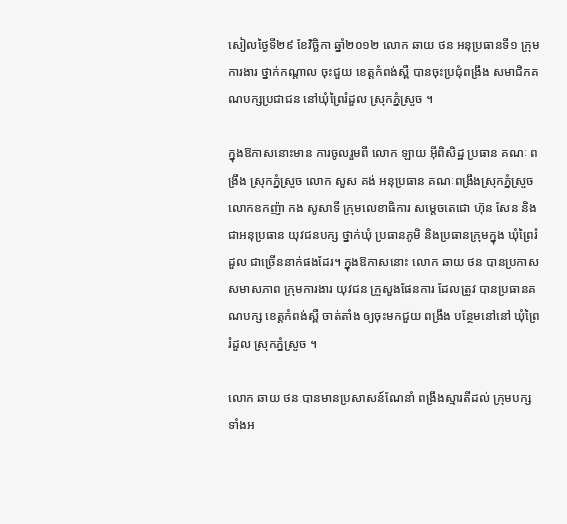សៀលថ្ងៃទី២៩ ខែវិច្ឆិកា ឆ្នាំ២០១២ លោក ឆាយ ថន អនុប្រធានទី១ ក្រុមការងារ ថ្នាក់កណ្តាល ចុះជួយ ខេត្តកំពង់ស្ពឺ បានចុះប្រជុំពង្រឹង សមាជិកគណបក្សប្រជាជន នៅឃុំព្រៃរំដួល ស្រុកភ្នំស្រួច ។

ក្នុងឱកាសនោះមាន ការចូលរួមពី លោក ឡាយ អ៊ីពិសិដ្ឋ ប្រធាន គណៈ ពង្រឹង ស្រុកភ្នំស្រួច លោក សួស គង់ អនុប្រធាន គណៈពង្រឹងស្រុកភ្នំស្រួច លោកឧកញ៉ា កង សូសាទី ក្រុមលេខាធិការ សម្តេចតេជោ ហ៊ុន សែន និងជាអនុប្រធាន យុវជនបក្ស ថ្នាក់ឃុំ ប្រធានភូមិ និងប្រធានក្រុមក្នុង ឃុំព្រៃរំដួល ជាច្រើននាក់ផងដែរ។ ក្នុងឱកាសនោះ លោក ឆាយ ថន បានប្រកាស សមាសភាព ក្រុមការងារ យុវជន ក្រួសួងផែនការ ដែលត្រូវ បានប្រធានគណបក្ស ខេត្តកំពង់ស្ពឺ ចាត់តាំង ឲ្យចុះមកជួយ ពង្រឹង បន្ថែមនៅនៅ ឃុំព្រៃរំដួល ស្រុកភ្នំស្រួច ។

លោក ឆាយ ថន បានមានប្រសាសន៍ណែនាំ ពង្រឹងស្មារតីដល់ ក្រុមបក្សទាំងអ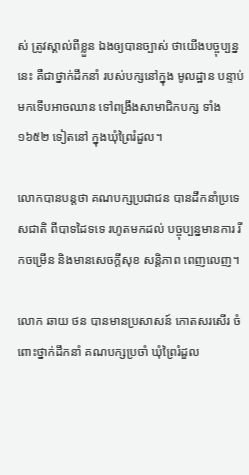ស់ ត្រូវស្គាល់ពីខ្លួន ឯងឲ្យបានច្បាស់ ថាយើងបច្ចុប្បន្ននេះ គឺជាថ្នាក់ដឹកនាំ របស់បក្សនៅក្នុង មូលដ្ឋាន បន្ទាប់មកទើបអាចឈាន ទៅពង្រឹងសាមាជិកបក្ស ទាំង១៦៥២ ទៀតនៅ ក្នុងឃុំព្រៃរំដួល។

លោកបានបន្តថា គណបក្សប្រជាជន បានដឹកនាំប្រទេសជាតិ ពីបាទដៃទទេ រហូតមកដល់ បច្ចុប្បន្នមានការ រីកចម្រើន និងមានសេចក្តីសុខ សន្តិភាព ពេញលេញ។

លោក ឆាយ ថន បានមានប្រសាសន៍ កោតសរសើរ ចំពោះថ្នាក់ដឹកនាំ គណបក្សប្រចាំ ឃុំព្រៃរំដួល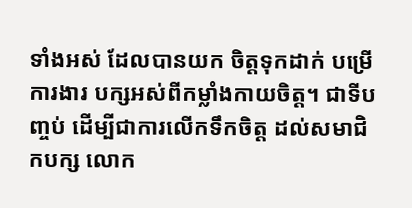ទាំងអស់ ដែលបានយក ចិត្តទុកដាក់ បម្រើការងារ បក្សអស់ពីកម្លាំងកាយចិត្ត។ ជាទីបញ្ចប់ ដើម្បីជាការលើកទឹកចិត្ត ដល់សមាជិកបក្ស លោក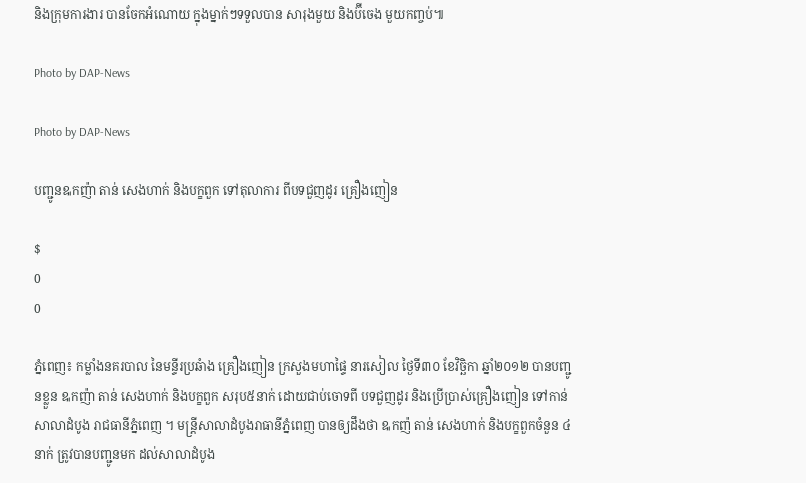និងក្រុមការងារ បានចែកអំណោយ ក្នុងម្នាក់ៗទទួលបាន សារុងមួយ និងប៊ីចេង មួយកញ្ចប់៕

Photo by DAP-News

Photo by DAP-News

បញ្ជូនឩកញ៉ា តាន់ សេងហាក់ និងបក្ខពួក ទៅតុលាការ ពីបទជួញដូរ គ្រឿងញៀន

$
0
0

ភ្នំពេញ៖ កម្លាំងនគរបាល នៃមន្ទីរប្រឆំាង គ្រឿងញៀន ក្រសួងមហាផ្ទៃ នារសៀល ថ្ងៃទី៣០ ខែវិច្ឆិកា ឆ្នាំ២០១២ បានបញ្ជូនខ្លួន ឩកញ៉ា តាន់ សេងហាក់ និងបក្ខពួក សរុប៥នាក់ ដោយជាប់ចោទពី បទជួញដូរ និងប្រើប្រាស់គ្រឿងញៀន ទៅកាន់សាលាដំបូង រាជធានីភ្នំពេញ ។ មន្រ្តីសាលាដំបូងរាធានីភ្នំពេញ បានឲ្យដឹងថា ឩកញ៉ តាន់ សេងហាក់ និងបក្ខពួកចំនួន ៤ នាក់ ត្រូវបានបញ្ជូនមក ដល់សាលាដំបូង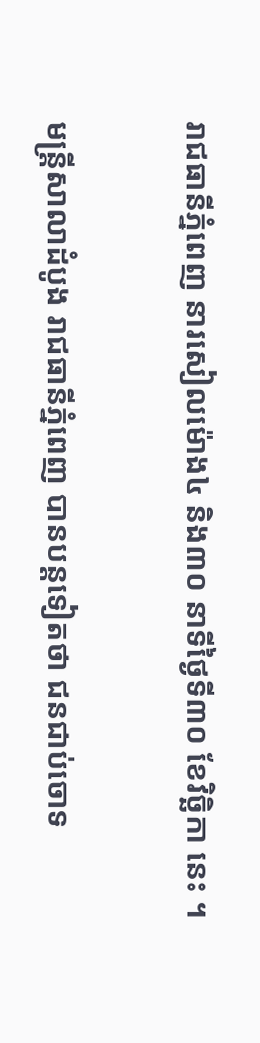រាជធានីភ្នំពេញ នារសៀលម៉ោង៤ និង៣០ នាទីថ្ងៃទី៣០ ខែវិច្ឆិកា នេះ ។

មន្រ្តីសាលាដំបូង រាជធានីភ្នំពេញ បានបន្តទៀតថា ជនជាប់ចោទ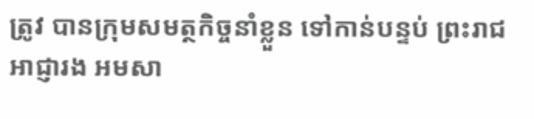ត្រូវ បានក្រុមសមត្ថកិច្ចនាំខ្លួន ទៅកាន់បន្ទប់ ព្រះរាជអាជ្ញារង អមសា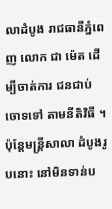លាដំបូង រាជធានីភ្នំពេញ លោក ជា ម៉េត ដើម្បីចាត់ការ ជនជាប់ចោទទៅ តាមនីតិវិធី ។ ប៉ុន្តែមន្ត្រីសាលា ដំបូងរូបនោះ នៅមិនទាន់ប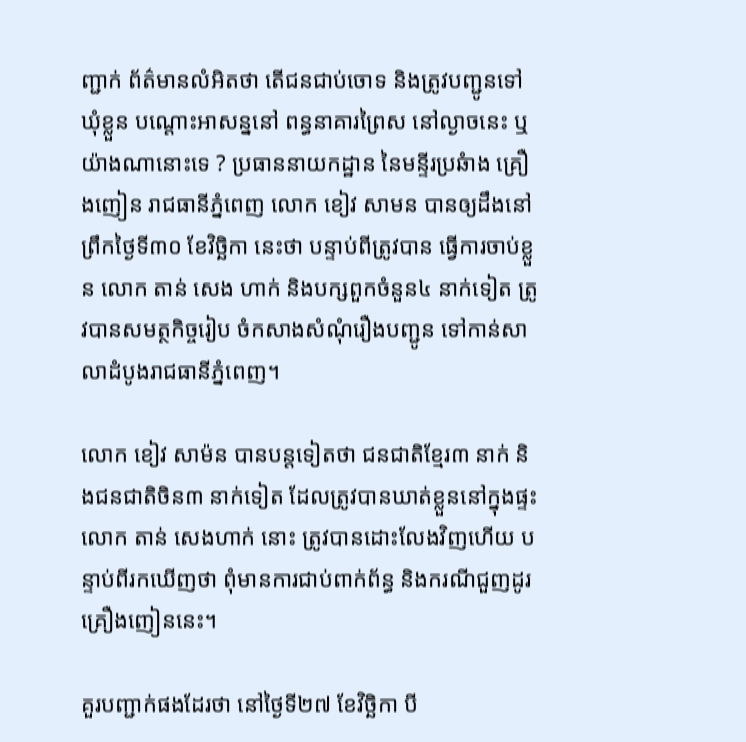ញ្ជាក់ ព័ត៌មានលំអិតថា តើជនជាប់ចោទ និងត្រូវបញ្ជូនទៅឃុំខ្លួន បណ្តោះអាសន្ននៅ ពន្ធនាគារព្រៃស នៅល្ងាចនេះ ឬយ៉ាងណានោះទេ ? ប្រធាននាយកដ្ឋាន នៃមន្ទីរប្រឆំាង គ្រឿងញៀន រាជធានីភ្នំពេញ លោក ខៀវ សាមន បានឲ្យដឹងនៅព្រឹកថ្ងៃទី៣០ ខែវិច្ឆិកា នេះថា បន្ទាប់ពីត្រូវបាន ធ្វើការចាប់ខ្លួន លោក តាន់ សេង ហាក់ និងបក្សពួកចំនួន៤ នាក់ទៀត ត្រូវបានសមត្ថកិច្ចរៀប ចំកសាងសំណុំរឿងបញ្ជូន ទៅកាន់សាលាដំបូងរាជធានីភ្នំពេញ។

លោក ខៀវ សាម៉ន បានបន្តទៀតថា ជនជាតិខ្មែរ៣ នាក់ និងជនជាតិចិន៣ នាក់ទៀត ដែលត្រូវបានឃាត់ខ្លួននៅក្នុងផ្ទះលោក តាន់ សេងហាក់ នោះ ត្រូវបានដោះលែងវិញហើយ បន្ទាប់ពីរកឃើញថា ពុំមានការជាប់ពាក់ព័ន្ធ និងករណីជួញដូរ គ្រឿងញៀននេះ។

គួរបញ្ជាក់ផងដែរថា នៅថ្ងៃទី២៧ ខែវិច្ឆិកា បី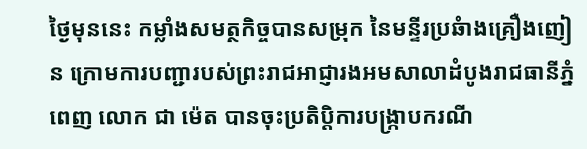ថ្ងៃមុននេះ កម្លាំងសមត្ថកិច្ចបានសម្រុក នៃមន្ទីរប្រឆំាងគ្រឿងញៀន ក្រោមការបញ្ជារបស់ព្រះរាជអាជ្ញារងអមសាលាដំបូងរាជធានីភ្នំពេញ លោក ជា ម៉េត បានចុះប្រតិប្តិការបង្រ្កាបករណី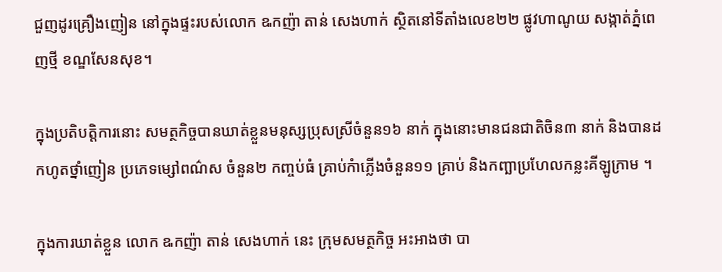ជួញដូរគ្រឿងញៀន នៅក្នុងផ្ទះរបស់លោក ឩកញ៉ា តាន់ សេងហាក់ ស្ថិតនៅទីតាំងលេខ២២ ផ្លូវហាណូយ សង្កាត់ភ្នំពេញថ្មី ខណ្ឌសែនសុខ។

ក្នុងប្រតិបត្តិការនោះ សមត្ថកិច្ចបានឃាត់ខ្លួនមនុស្សប្រុសស្រីចំនួន១៦ នាក់ ក្នុងនោះមានជនជាតិចិន៣ នាក់ និងបានដកហូតថ្នាំញៀន ប្រភេទម្សៅពណ៌ស ចំនួន២ កញ្ចប់ធំ គ្រាប់កំាភ្លើងចំនួន១១ គ្រាប់ និងកញ្ឆាប្រហែលកន្លះគីឡូក្រាម ។

ក្នុងការឃាត់ខ្លួន លោក ឩកញ៉ា តាន់ សេងហាក់ នេះ ក្រុមសមត្ថកិច្ច អះអាងថា បា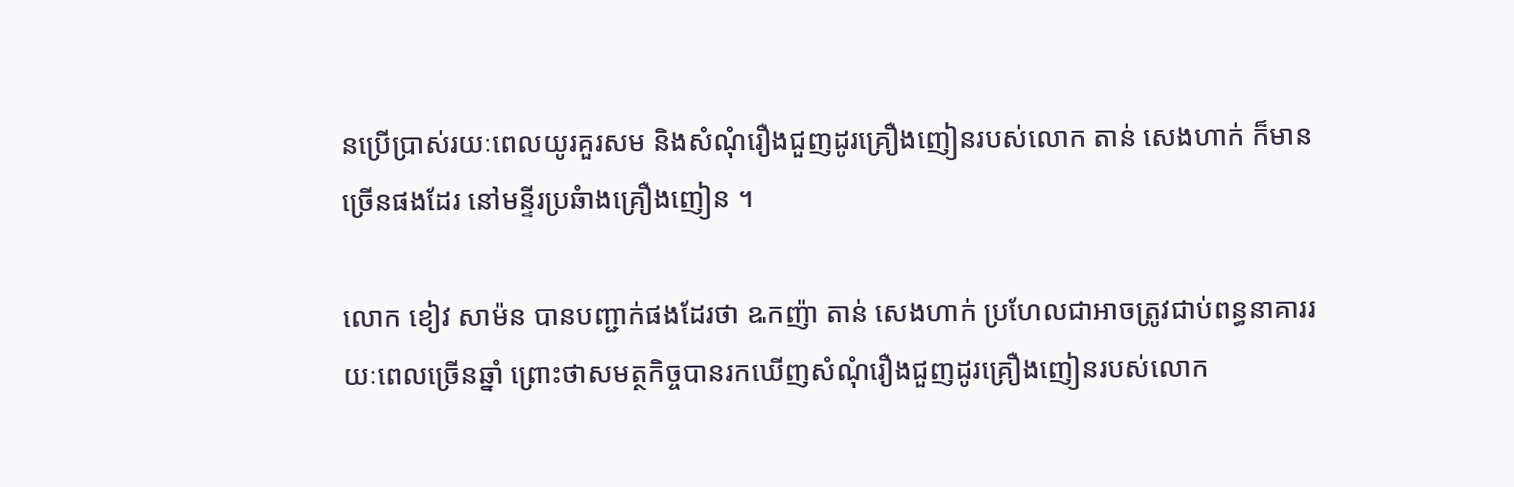នប្រើប្រាស់រយៈពេលយូរគួរសម និងសំណុំរឿងជួញដូរគ្រឿងញៀនរបស់លោក តាន់ សេងហាក់ ក៏មានច្រើនផងដែរ នៅមន្ទីរប្រឆំាងគ្រឿងញៀន ។

លោក ខៀវ សាម៉ន បានបញ្ជាក់ផងដែរថា ឩកញ៉ា តាន់ សេងហាក់ ប្រហែលជាអាចត្រូវជាប់ពន្ធនាគាររយៈពេលច្រើនឆ្នាំ ព្រោះថាសមត្ថកិច្ចបានរកឃើញសំណុំរឿងជួញដូរគ្រឿងញៀនរបស់លោក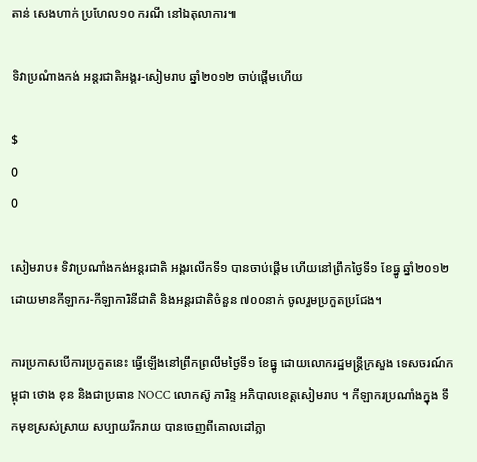តាន់ សេងហាក់ ប្រហែល១០ ករណី នៅឯតុលាការ៕

ទិវាប្រណំាងកង់ អន្តរជាតិអង្គរ-សៀមរាប ឆ្នាំ២០១២ ចាប់ផ្តើមហើយ

$
0
0

សៀមរាប៖ ទិវាប្រណាំងកង់អន្តរជាតិ អង្គរលើកទី១ បានចាប់ផ្តើម ហើយនៅព្រឹកថ្ងៃទី១ ខែធ្នូ ឆ្នាំ២០១២ ដោយមានកីឡាករ-កីឡាការិនីជាតិ និងអន្តរជាតិចំនួន ៧០០នាក់ ចូលរួមប្រកួតប្រជែង។

ការប្រកាសបើការប្រកួតនេះ ធ្វើឡើងនៅព្រឹកព្រលឹមថ្ងៃទី១ ខែធ្នូ ដោយលោករដ្ឋមន្ត្រីក្រសួង ទេសចរណ៍កម្ពុជា ថោង ខុន និងជាប្រធាន NOCC លោកស៊ូ ភារិន្ទ អភិបាលខេត្តសៀមរាប ។ កីឡាករប្រណាំងក្នុង ទឹកមុខស្រស់ស្រាយ សប្បាយរីករាយ បានចេញពីគោលដៅភ្លា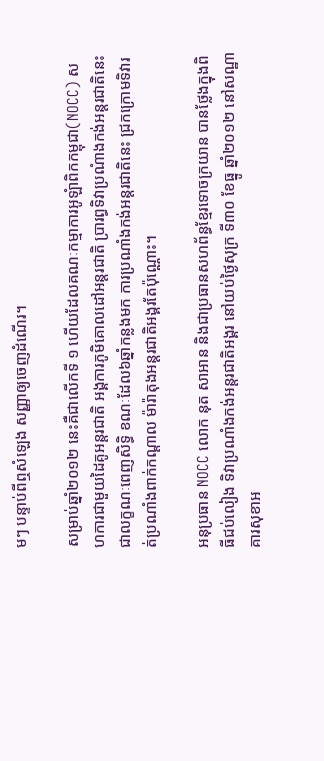មៗ បន្ទាប់ពីឮសំឡេង សញ្ញាឲ្យចេញដំណើរ។

សម្រាប់ឆ្នាំ២០១២ នេះគឺជាលើកទី ១ ហើយដែលគណៈកម្មាការអូឡំាពិកកម្ពុជា(NOCC) សហការជាមួយដៃគូអន្តរជាតិ អង្គការភូមិគោលដៅអន្តរជាតិ ប្រារព្ធទិវាប្រណំាងកង់អន្តរជាតិនេះ ជាលក្ខណៈពេញសិទ្ធិ ខណៈដែល៦ឆ្នាំកន្លងមក ការប្រណាំងកង់អន្តរជាតិនេះ ជ្រកក្រោមទិវារត់ប្រណាំងពាក់កណ្តាល ម៉ារ៉ាតុងអន្តរជាតិអង្គរតែប៉ុណ្ណោះ។

អនុប្រធាន NOCC លោក នុត សាអាន និងជាប្រធានសហព័ន្ធខ្មែរទោចក្រយាន បានថ្លែងក្នុងពិធីជប់លៀង ទិវាប្រណាំងកង់អន្តរជាតិអង្គរ នៅយប់ថ្ងៃសុក្រ ទី៣០ ខែធ្នូ ឆ្នាំ២០១២ នៅសណ្ឋាគារសុខាអ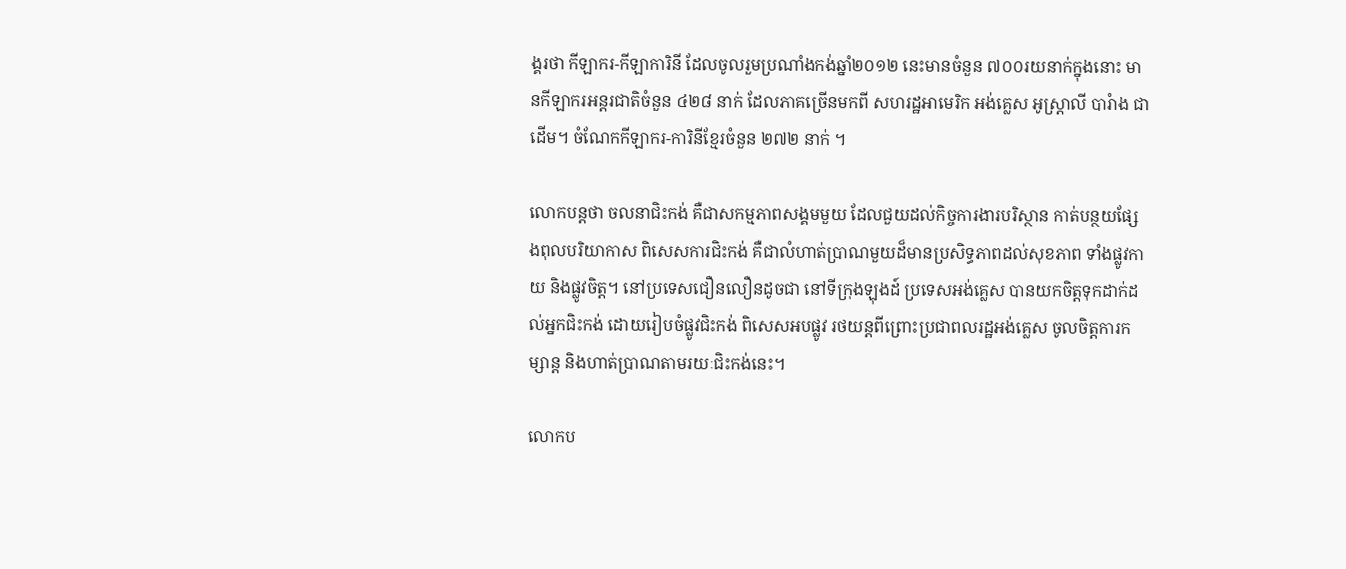ង្គរថា កីឡាករ-កីឡាការិនី ដែលចូលរួមប្រណាំងកង់ឆ្នាំ២០១២ នេះមានចំនួន ៧០០រយនាក់ក្នុងនោះ មានកីឡាករអន្តរជាតិចំនួន ៤២៨ នាក់ ដែលភាគច្រើនមកពី សហរដ្ឋអាមេរិក អង់គ្លេស អូស្ត្រាលី បារំាង ជាដើម។ ចំណែកកីឡាករ-ការិនីខ្មែរចំនួន ២៧២ នាក់ ។

លោកបន្តថា ចលនាជិះកង់ គឺជាសកម្មភាពសង្គមមួយ ដែលជួយដល់កិច្ចការងារបរិស្ថាន កាត់បន្ថយផ្សែងពុលបរិយាកាស ពិសេសការជិះកង់ គឺជាលំហាត់ប្រាណមួយដ៏មានប្រសិទ្ធភាពដល់សុខភាព ទាំងផ្លូវកាយ និងផ្លូវចិត្ត។ នៅប្រទេសជឿនលឿនដូចជា នៅទីក្រុងឡុងដ៍ ប្រទេសអង់គ្លេស បានយកចិត្តទុកដាក់ដល់អ្នកជិះកង់ ដោយរៀបចំផ្លូវជិះកង់ ពិសេសអបផ្លូវ រថយន្តពីព្រោះប្រជាពលរដ្ឋអង់គ្លេស ចូលចិត្តការកម្សាន្ត និងហាត់ប្រាណតាមរយៈជិះកង់នេះ។

លោកប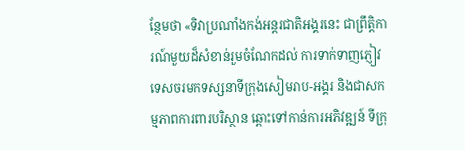ន្ថែមថា «ទិវាប្រណាំងកង់អន្តរជាតិអង្គរនេះ ជាព្រឹត្តិការណ៍មួយដ៏សំខាន់រួមចំណែកដល់ ការទាក់ទាញភ្ញៀវទេសចរមកទស្សនាទីក្រុងសៀមរាប-អង្គរ និងជាសកម្មភាពការពារបរិស្ថាន ឆ្ពោះទៅកាន់ការអភិវឌ្ឍន៍ ទីក្រុ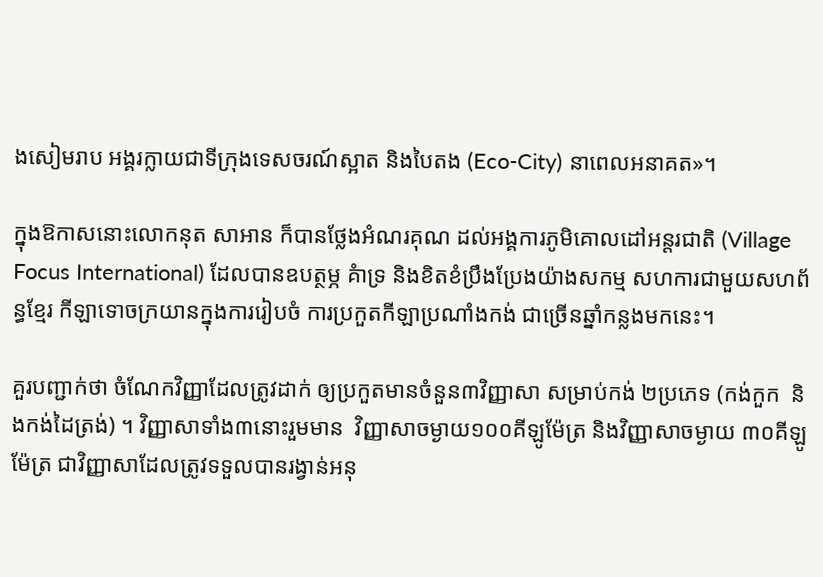ងសៀមរាប អង្គរក្លាយជាទីក្រុងទេសចរណ៍ស្អាត និងបៃតង (Eco-City) នាពេលអនាគត»។

ក្នុងឱកាសនោះលោកនុត សាអាន ក៏បានថ្លែងអំណរគុណ ដល់អង្គការភូមិគោលដៅអន្តរជាតិ (Village Focus International) ដែលបានឧបត្ថម្ភ គំាទ្រ និងខិតខំប្រឹងប្រែងយ៉ាងសកម្ម សហការជាមួយសហព័ន្ធខ្មែរ កីឡាទោចក្រយានក្នុងការរៀបចំ ការប្រកួតកីឡាប្រណាំងកង់ ជាច្រើនឆ្នាំកន្លងមកនេះ។

គួរបញ្ជាក់ថា ចំណែកវិញ្ញាដែលត្រូវដាក់ ឲ្យប្រកួតមានចំនួន៣វិញ្ញាសា សម្រាប់កង់ ២ប្រភេទ (កង់កួក  និងកង់ដៃត្រង់) ។ វិញ្ញាសាទាំង៣នោះរួមមាន  វិញ្ញាសាចម្ងាយ១០០គីឡូម៉ែត្រ និងវិញ្ញាសាចម្ងាយ ៣០គីឡូម៉ែត្រ ជាវិញ្ញាសាដែលត្រូវទទួលបានរង្វាន់អនុ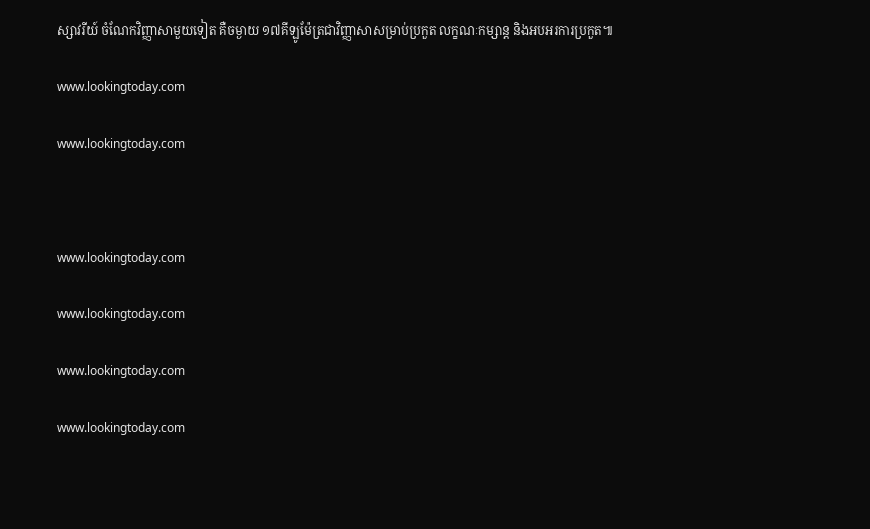ស្សាវរីយ៍ ចំណែកវិញ្ញាសាមួយទៀត គឺចម្ងាយ ១៧គីឡូម៉ែត្រជាវិញ្ញាសាសម្រាប់ប្រកួត លក្ខណៈកម្សាន្ដ និងអបអរការប្រកួត៕

www.lookingtoday.com

www.lookingtoday.com



www.lookingtoday.com

www.lookingtoday.com

www.lookingtoday.com

www.lookingtoday.com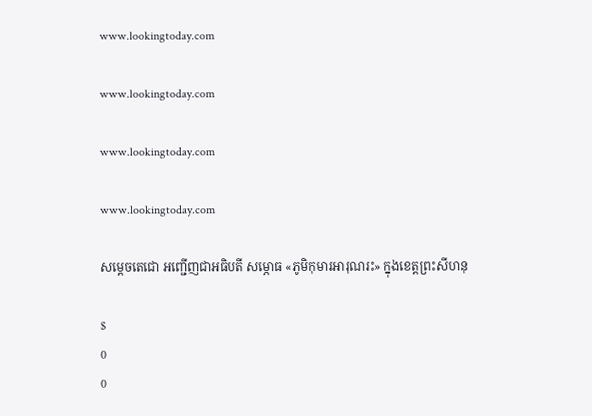www.lookingtoday.com

www.lookingtoday.com

www.lookingtoday.com

www.lookingtoday.com

សម្តេចតេជោ អញ្ជើញជាអធិបតី សម្ភោធ «ភូមិកុមារអារុណរះ» ក្នុងខេត្តព្រះសីហនុ

$
0
0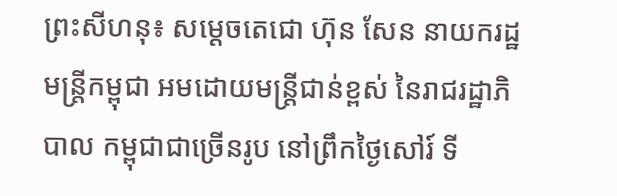ព្រះសីហនុ៖ សម្តេចតេជោ ហ៊ុន សែន នាយករដ្ឋមន្រ្តីកម្ពុជា អមដោយមន្រ្តីជាន់ខ្ពស់ នៃរាជរដ្ឋាភិបាល កម្ពុជាជាច្រើនរូប នៅព្រឹកថ្ងៃសៅរ៍ ទី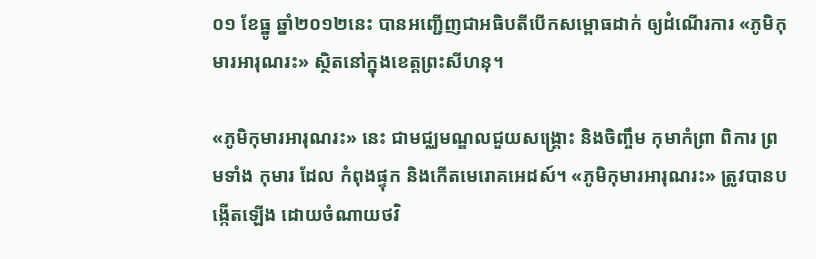០១ ខែធ្នូ ឆ្នាំ២០១២នេះ បានអញ្ជើញជាអធិបតីបើកសម្ពោធដាក់ ឲ្យដំណើរការ «ភូមិកុមារអារុណរះ» ស្ថិតនៅក្នុងខេត្តព្រះសីហនុ។

«ភូមិកុមារអារុណរះ» នេះ ជាមជ្ឈមណ្ឌលជួយសង្រ្គោះ និងចិញ្ចឹម កុមាកំព្រា ពិការ ព្រមទាំង កុមារ ដែល កំពុងផ្ទុក និងកើតមេរោគអេដស៍។ «ភូមិកុមារអារុណរះ» ត្រូវបានបង្កើតឡើង ដោយចំណាយថវិ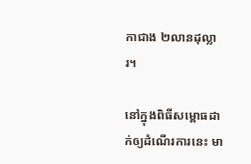កាជាង ២លានដុល្លារ។

នៅក្នុងពិធីសម្ពោធដាក់ឲ្យដំណើរការនេះ មា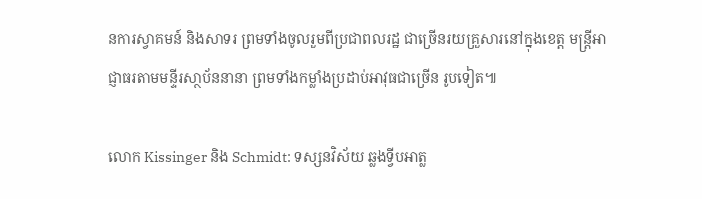នការស្វាគមន៍ និងសាទរ ព្រមទាំងចូលរួមពីប្រជាពលរដ្ឋ ជាច្រើនរយគ្រួសារនៅក្នុងខេត្ត មន្រ្តីអាជ្ញាធរតាមមន្ទីរសា្ថប័ននានា ព្រមទាំងកម្លាំងប្រដាប់អាវុធជាច្រើន រូបទៀត៕

លោក Kissinger និង Schmidt: ទស្សនវិស័យ ឆ្លងទ្វីបអាត្ល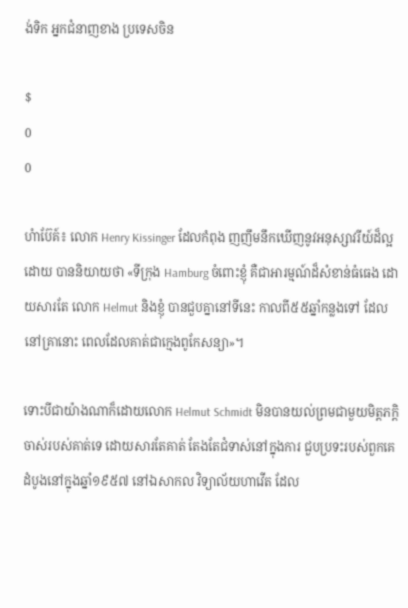ង់ទិក អ្នកជំនាញខាង ប្រទេសចិន

$
0
0

ហំាប៊ែគ៍៖ លោក Henry Kissinger ដែលកំពុង ញញឹមនឹកឃើញនូវអនុស្សាវរីយ៍ដ៏ល្អ ដោយ បាននិយាយថា «ទីក្រុង Hamburg ចំពោះខ្ញុំ គឺជាអារម្មណ៍ដ៏សំខាន់ធំធេង ដោយសារតែ លោក Helmut និងខ្ញុំ បានជួបគ្នានៅទីនេះ កាលពី៥៥ឆ្នាំកន្លងទៅ ដែលនៅគ្រានោះ ពេលដែលគាត់ជាក្មេងពូកែសន្យា»។

ទោះបីជាយ៉ាងណាក៏ដោយលោក Helmut Schmidt មិនបានយល់ព្រមជាមួយមិត្តភក្តិចាស់របស់គាត់ទេ ដោយសារតែគាត់ តែងតែជំទាស់នៅក្នុងការ ជួបប្រទះរបស់ពួកគេដំបូងនៅក្នុងឆ្នាំ១៩៥៧ នៅឯសាកល វិទ្យាល័យហាវើត ដែល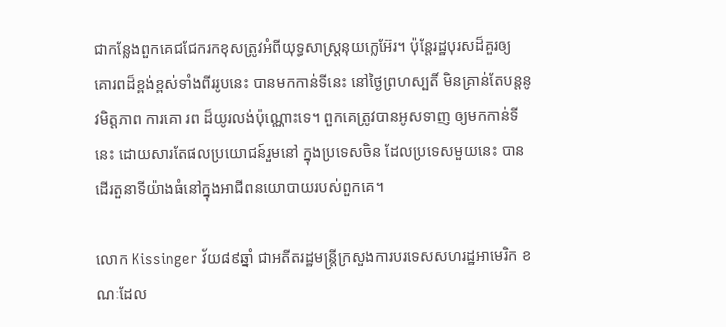ជាកន្លែងពួកគេជជែករកខុសត្រូវអំពីយុទ្ធសាស្ត្រនុយក្លេអ៊ែរ។ ប៉ុន្តែរដ្ឋបុរសដ៏គួរឲ្យ គោរពដ៏ខ្ពង់ខ្ពស់ទាំងពីររូបនេះ បានមកកាន់ទីនេះ នៅថ្ងៃព្រហស្បតិ៍ មិនគ្រាន់តែបន្តនូវមិត្តភាព ការគោ រព ដ៏យូរលង់ប៉ុណ្ណោះទេ។ ពួកគេត្រូវបានអូសទាញ ឲ្យមកកាន់ទីនេះ ដោយសារតែផលប្រយោជន៍រួមនៅ ក្នុងប្រទេសចិន ដែលប្រទេសមួយនេះ បានដើរតួនាទីយ៉ាងធំនៅក្នុងអាជីពនយោបាយរបស់ពួកគេ។

លោក Kissinger វ័យ៨៩ឆ្នាំ ជាអតីតរដ្ឋមន្រ្តីក្រសួងការបរទេសសហរដ្ឋអាមេរិក ខណៈដែល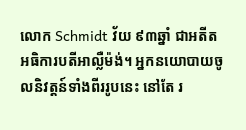លោក Schmidt វ័យ ៩៣ឆ្នាំ ជាអតីតអធិការបតីអាល្លឺម៉ង់។ អ្នកនយោបាយចូលនិវត្តន៍ទាំងពីររូបនេះ នៅតែ រ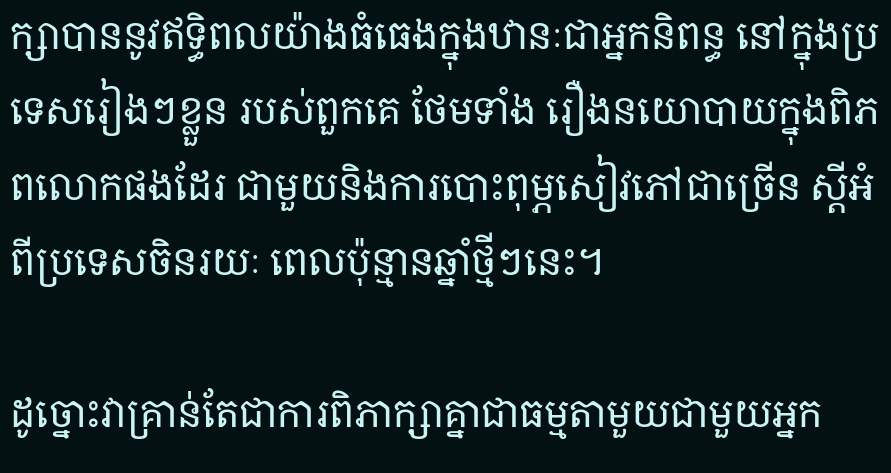ក្សាបាននូវឥទ្ធិពលយ៉ាងធំធេងក្នុងឋានៈជាអ្នកនិពន្ធ នៅក្នុងប្រទេសរៀងៗខ្លួន របស់ពួកគេ ថែមទាំង រឿងនយោបាយក្នុងពិភពលោកផងដែរ ជាមួយនិងការបោះពុម្ភសៀវភៅជាច្រើន ស្តីអំពីប្រទេសចិនរយៈ ពេលប៉ុន្មានឆ្នាំថ្មីៗនេះ។

ដូច្នោះវាគ្រាន់តែជាការពិភាក្សាគ្នាជាធម្មតាមួយជាមួយអ្នក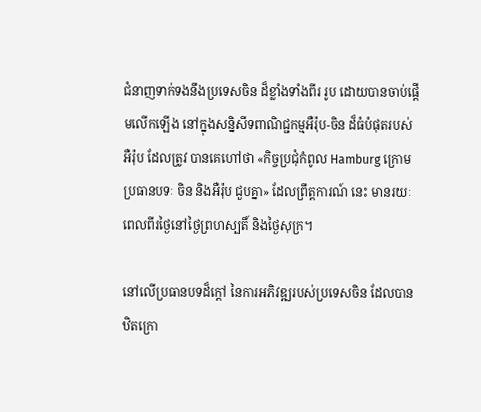ជំនាញទាក់ទងនឹងប្រទេសចិន ដ៏ខ្លាំងទាំងពីរ រូប ដោយបានចាប់ផ្តើមលើកឡើង នៅក្នុងសន្និសីទពាណិជ្ជកម្មអឺរ៉ុប-ចិន ដ៏ធំបំផុតរបស់អឺរ៉ុប ដែលត្រូវ បានគេហៅថា «កិច្ចប្រជុំកំពូល Hamburg ក្រោមប្រធានបទៈ ចិន និងអឺរ៉ុប ជួបគ្នា» ដែលព្រឹត្តការណ៍ នេះ មានរយៈពេលពីរថ្ងៃនៅថ្ងៃព្រហស្បតិ៍ និងថ្ងៃសុក្រ។

នៅលើប្រធានបទដ៏ក្តៅ នៃការអភិវឌ្ឍរបស់ប្រទេសចិន ដែលបានឋិតក្រោ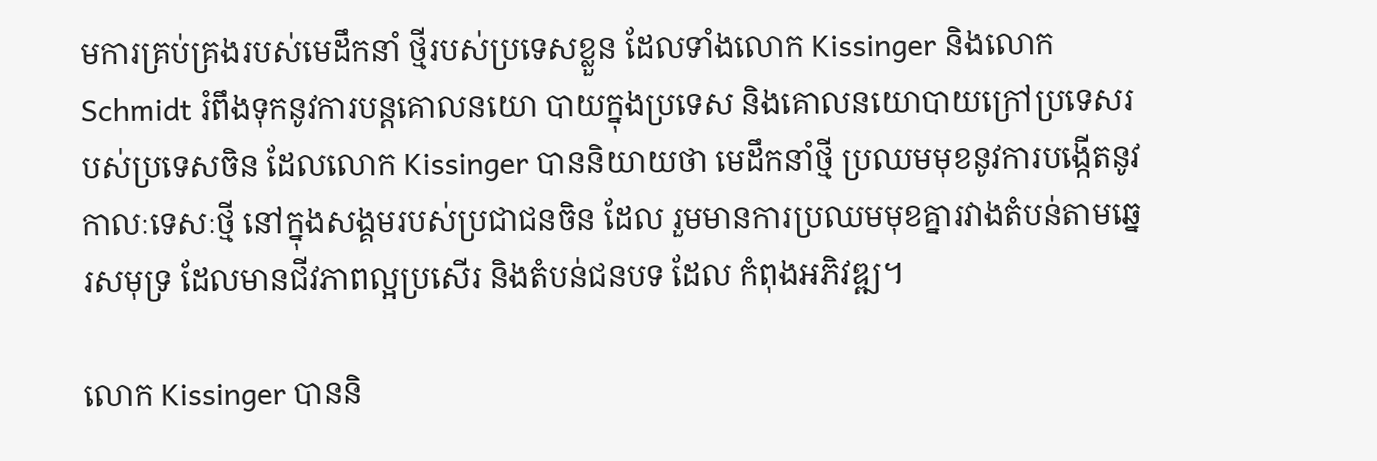មការគ្រប់គ្រងរបស់មេដឹកនាំ ថ្មីរបស់ប្រទេសខ្លួន ដែលទាំងលោក Kissinger និងលោក Schmidt រំពឹងទុកនូវការបន្តគោលនយោ បាយក្នុងប្រទេស និងគោលនយោបាយក្រៅប្រទេសរបស់ប្រទេសចិន ដែលលោក Kissinger បាននិយាយថា មេដឹកនាំថ្មី ប្រឈមមុខនូវការបង្កើតនូវកាលៈទេសៈថ្មី នៅក្នុងសង្គមរបស់ប្រជាជនចិន ដែល រួមមានការប្រឈមមុខគ្នារវាងតំបន់តាមឆ្នេរសមុទ្រ ដែលមានជីវភាពល្អប្រសើរ និងតំបន់ជនបទ ដែល កំពុងអភិវឌ្ឍ។

លោក Kissinger បាននិ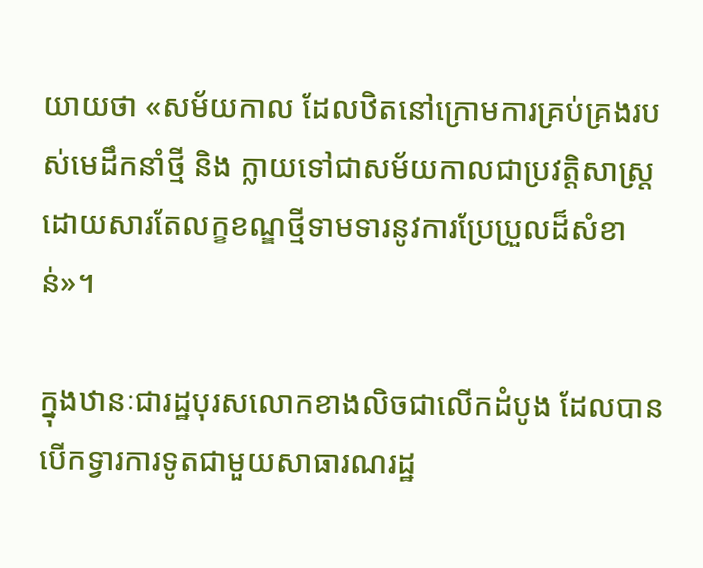យាយថា «សម័យកាល ដែលឋិតនៅក្រោមការគ្រប់គ្រងរបស់មេដឹកនាំថ្មី និង ក្លាយទៅជាសម័យកាលជាប្រវត្តិសាស្រ្ត ដោយសារតែលក្ខខណ្ឌថ្មីទាមទារនូវការប្រែប្រួលដ៏សំខាន់»។

ក្នុងឋានៈជារដ្ឋបុរសលោកខាងលិចជាលើកដំបូង ដែលបានបើកទ្វារការទូតជាមួយសាធារណរដ្ឋ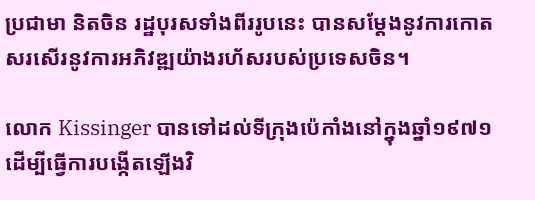ប្រជាមា និតចិន រដ្ឋបុរសទាំងពីររូបនេះ បានសម្តែងនូវការកោតសរសើរនូវការអភិវឌ្ឍយ៉ាងរហ័សរបស់ប្រទេសចិន។

លោក Kissinger បានទៅដល់ទីក្រុងប៉េកាំងនៅក្នុងឆ្នាំ១៩៧១ ដើម្បីធ្វើការបង្កើតឡើងវិ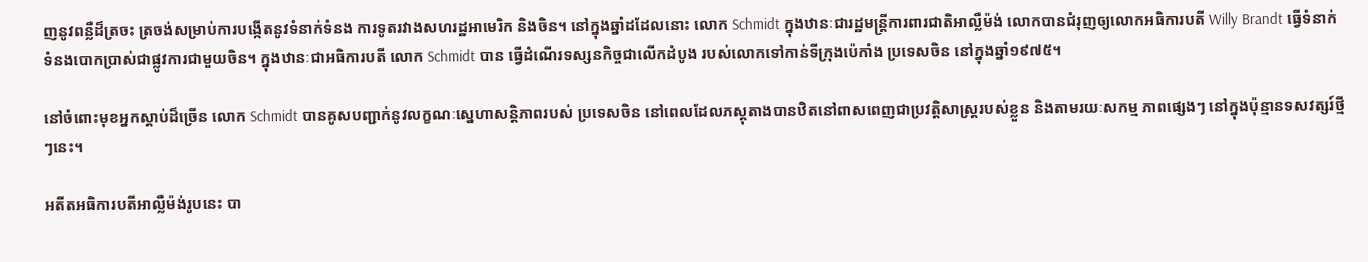ញនូវពន្លឺដ៏ត្រចះ ត្រចង់សម្រាប់ការបង្កើតនូវទំនាក់ទំនង ការទូតរវាងសហរដ្ឋអាមេរិក និងចិន។ នៅក្នុងឆ្នាំដដែលនោះ លោក Schmidt ក្នុងឋានៈជារដ្ឋមន្រ្តីការពារជាតិអាល្លឺម៉ង់ លោកបានជំរុញឲ្យលោកអធិការបតី Willy Brandt ធ្វើទំនាក់ទំនងបោកប្រាស់ជាផ្លូវការជាមួយចិន។ ក្នុងឋានៈជាអធិការបតី លោក Schmidt បាន ធ្វើដំណើរទស្សនកិច្ចជាលើកដំបូង របស់លោកទៅកាន់ទីក្រុងប៉េកាំង ប្រទេសចិន នៅក្នុងឆ្នាំ១៩៧៥។

នៅចំពោះមុខអ្នកស្តាប់ដ៏ច្រើន លោក Schmidt បានគូសបញ្ជាក់នូវលក្ខណៈស្នេហាសន្តិភាពរបស់ ប្រទេសចិន នៅពេលដែលភស្តុតាងបានឋិតនៅពាសពេញជាប្រវត្តិសាស្រ្តរបស់ខ្លួន និងតាមរយៈសកម្ម ភាពផ្សេងៗ នៅក្នុងប៉ុន្មានទសវត្សរ៍ថ្មីៗនេះ។

អតីតអធិការបតីអាល្លឺម៉ង់រូបនេះ បា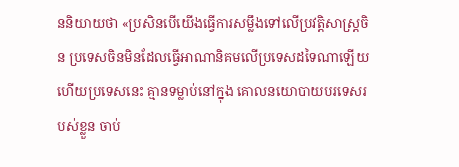ននិយាយថា «ប្រសិនបើយើងធ្វើការសម្លឹងទៅលើប្រវត្តិសាស្រ្តចិន ប្រទេសចិនមិនដែលធ្វើអាណានិគមលើប្រទេសដទៃណាឡើយ ហើយប្រទេសនេះ គ្មានទម្លាប់នៅក្នុង គោលនយោបាយបរទេសរបស់ខ្លួន ចាប់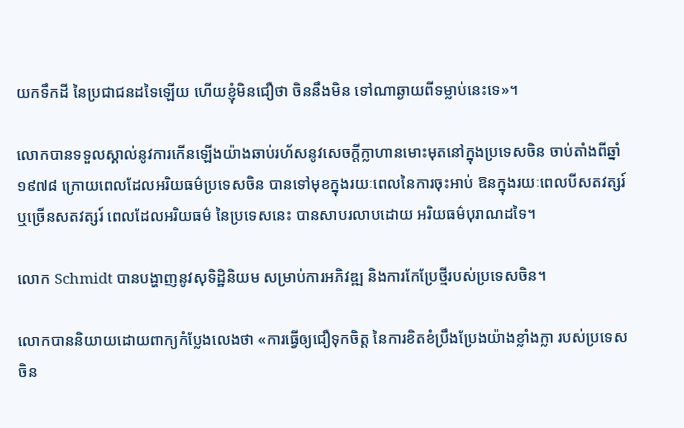យកទឹកដី នៃប្រជាជនដទៃឡើយ ហើយខ្ញុំមិនជឿថា ចិននឹងមិន ទៅណាឆ្ងាយពីទម្លាប់នេះទេ»។

លោកបានទទួលស្គាល់នូវការកើនឡើងយ៉ាងឆាប់រហ័សនូវសេចក្តីក្លាហានមោះមុតនៅក្នុងប្រទេសចិន ចាប់តាំងពីឆ្នាំ១៩៧៨ ក្រោយពេលដែលអរិយធម៌ប្រទេសចិន បានទៅមុខក្នុងរយៈពេលនៃការចុះអាប់ ឱនក្នុងរយៈពេលបីសតវត្សរ៍ ឬច្រើនសតវត្សរ៍ ពេលដែលអរិយធម៌ នៃប្រទេសនេះ បានសាបរលាបដោយ អរិយធម៌បុរាណដទៃ។

លោក Schmidt បានបង្ហាញនូវសុទិដ្ឋិនិយម សម្រាប់ការអភិវឌ្ឍ និងការកែប្រែថ្មីរបស់ប្រទេសចិន។

លោកបាននិយាយដោយពាក្យកំប្លែងលេងថា «ការធ្វើឲ្យជឿទុកចិត្ត នៃការខិតខំប្រឹងប្រែងយ៉ាងខ្លាំងក្លា របស់ប្រទេសចិន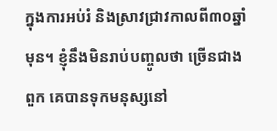ក្នុងការអប់រំ និងស្រាវជ្រាវកាលពី៣០ឆ្នាំមុន។ ខ្ញុំនឹងមិនរាប់បញ្ចូលថា ច្រើនជាងពួក គេបានទុកមនុស្សនៅ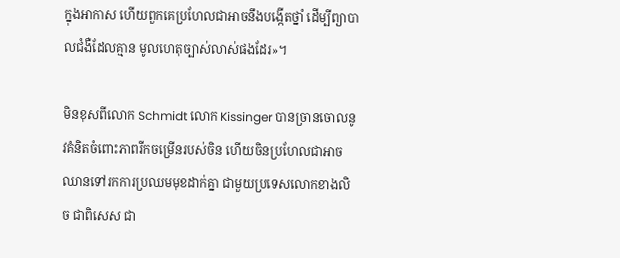ក្នុងអាកាស ហើយពួកគេប្រហែលជាអាចនឹងបង្កើតថ្នាំ ដើម្បីព្យាបាលជំងឺដែលគ្មាន មូលហេតុច្បាស់លាស់ផងដែរ»។

មិនខុសពីលោក Schmidt លោក Kissinger បានច្រានចោលនូវគំនិតចំពោះភាពរីកចម្រើនរបស់ចិន ហើយចិនប្រហែលជាអាចឈានទៅរកការប្រឈមមុខដាក់គ្នា ជាមួយប្រទេសលោកខាងលិច ជាពិសេស ជា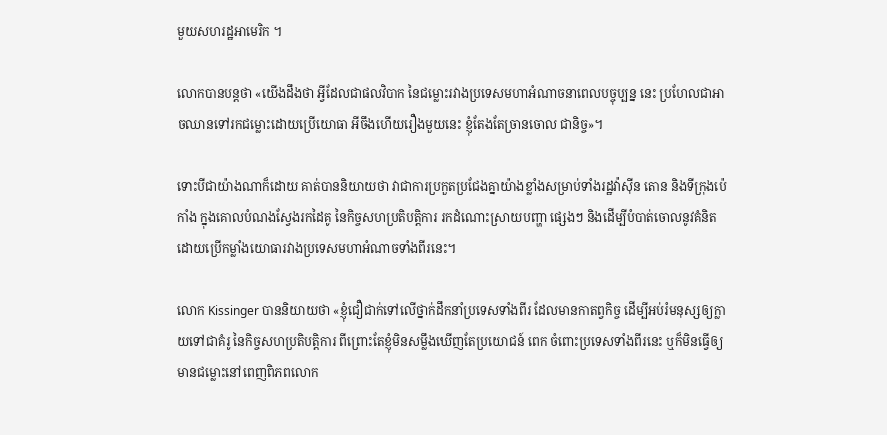មួយសហរដ្ឋអាមេរិក ។

លោកបានបន្តថា «យើងដឹងថា អ្វីដែលជាផលវិបាក នៃជម្លោះរវាងប្រទេសមហាអំណាចនាពេលបច្ចុប្បន្ន នេះ ប្រហែលជាអាចឈានទៅរកជម្លោះដោយប្រើយោធា អីចឹងហើយរឿងមួយនេះ ខ្ញុំតែងតែច្រានចោល ជានិច្ច»។

ទោះបីជាយ៉ាងណាក៏ដោយ គាត់បាននិយាយថា វាជាការប្រកួតប្រជែងគ្នាយ៉ាងខ្លាំងសម្រាប់ទាំងរដ្ឋវ៉ាស៊ីន តោន និងទីក្រុងប៉េកាំង ក្នុងគោលបំណងស្វែងរកដៃគូ នៃកិច្ចសហប្រតិបត្តិការ រកដំណោះស្រាយបញ្ហា ផ្សេងៗ និងដើម្បីបំបាត់ចោលនូវគំនិតដោយប្រើកម្លាំងយោធារវាងប្រទេសមហាអំណាចទាំងពីរនេះ។

លោក Kissinger បាននិយាយថា «ខ្ញុំជឿជាក់ទៅលើថ្នាក់ដឹកនាំប្រទេសទាំងពីរ ដែលមានកាតព្វកិច្ច ដើម្បីអប់រំមនុស្សឲ្យក្លាយទៅជាគំរូ នៃកិច្ចសហប្រតិបត្តិការ ពីព្រោះតែខ្ញុំមិនសម្លឹងឃើញតែប្រយោជន៍ ពេក ចំពោះប្រទេសទាំងពីរនេះ ឬក៏មិនធ្វើឲ្យមានជម្លោះនៅពេញពិភពលោក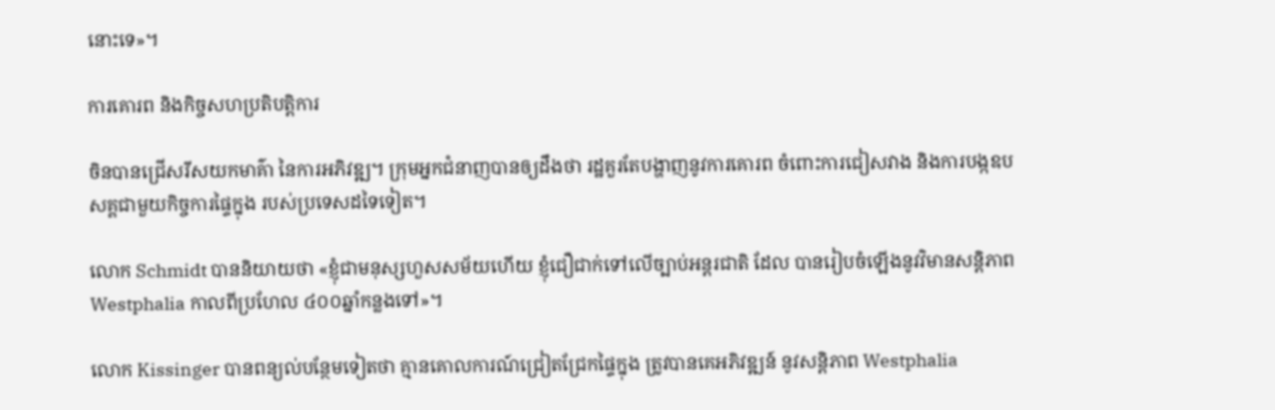នោះទេ»។

ការគោរព និងកិច្ចសហប្រតិបត្តិការ

ចិនបានជ្រើសរីសយកមាគ៌ា នៃការអភិវឌ្ឍ។ ក្រុមអ្នកជំនាញបានឲ្យដឹងថា រដ្ឋគួរតែបង្ហាញនូវការគោរព ចំពោះការជៀសវាង និងការបង្កឧបសគ្គជាមួយកិច្ចការផ្ទៃក្នុង របស់ប្រទេសដទៃទៀត។

លោក Schmidt បាននិយាយថា «ខ្ញុំជាមនុស្សហួសសម័យហើយ ខ្ញុំជឿជាក់ទៅលើច្បាប់អន្តរជាតិ ដែល បានរៀបចំឡើងនូវវិមានសន្តិភាព Westphalia កាលពីប្រហែល ៤០០ឆ្នាំកន្លងទៅ»។

លោក Kissinger បានពន្យល់បន្ថែមទៀតថា គ្មានគោលការណ៍ជ្រៀតជ្រែកផ្ទៃក្នុង ត្រូវបានគេអភិវឌ្ឍន៍ នូវសន្តិភាព Westphalia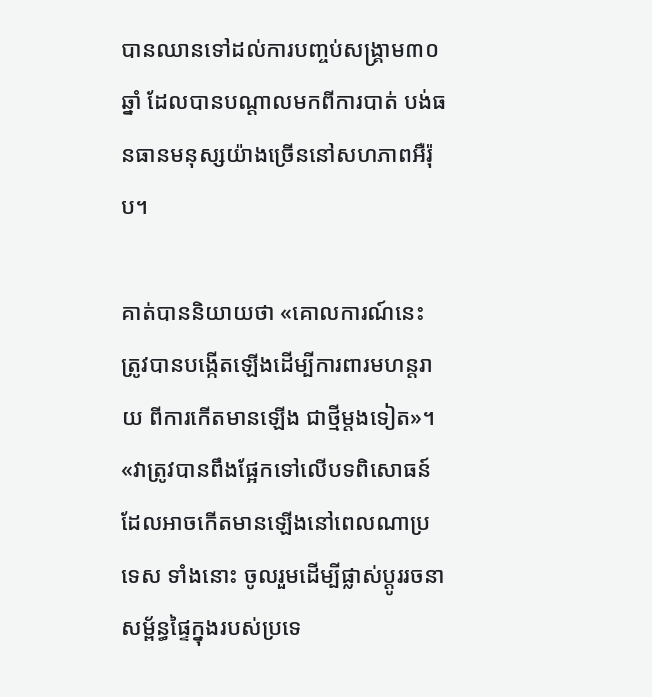បានឈានទៅដល់ការបញ្ចប់សង្រ្គាម៣០ឆ្នាំ ដែលបានបណ្តាលមកពីការបាត់ បង់ធនធានមនុស្សយ៉ាងច្រើននៅសហភាពអឺរ៉ុប។

គាត់បាននិយាយថា «គោលការណ៍នេះ ត្រូវបានបង្កើតឡើងដើម្បីការពារមហន្តរាយ ពីការកើតមានឡើង ជាថ្មីម្តងទៀត»។ «វាត្រូវបានពឹងផ្អែកទៅលើបទពិសោធន៍ ដែលអាចកើតមានឡើងនៅពេលណាប្រទេស ទាំងនោះ ចូលរួមដើម្បីផ្លាស់ប្តូររចនាសម្ព័ន្ធផ្ទៃក្នុងរបស់ប្រទេ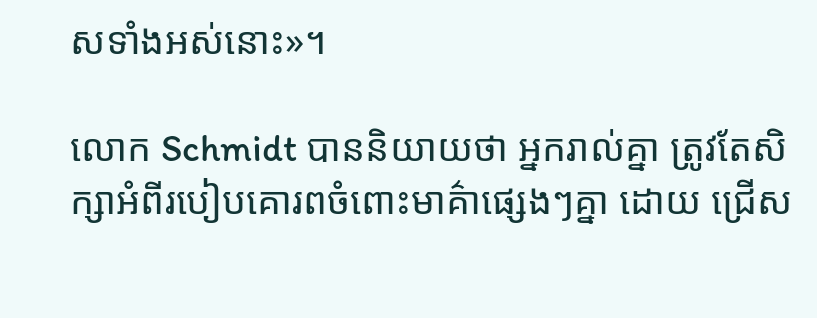សទាំងអស់នោះ»។

លោក Schmidt បាននិយាយថា អ្នករាល់គ្នា ត្រូវតែសិក្សាអំពីរបៀបគោរពចំពោះមាគ៌ាផ្សេងៗគ្នា ដោយ ជ្រើស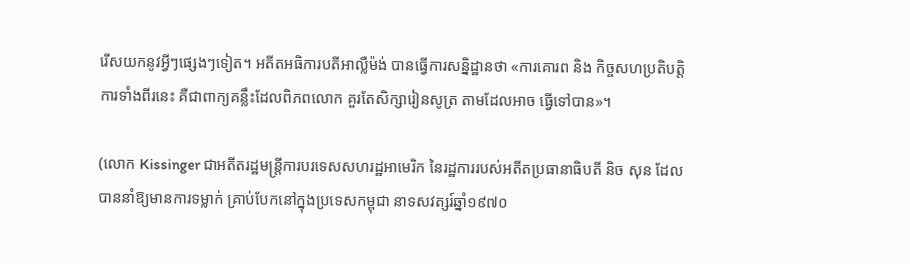រើសយកនូវអ្វីៗផ្សេងៗទៀត។ អតីតអធិការបតីអាល្លឺម៉ង់ បានធ្វើការសន្និដ្ឋានថា «ការគោរព និង កិច្ចសហប្រតិបត្តិការទាំងពីរនេះ គឺជាពាក្យគន្លឹះដែលពិភពលោក គួរតែសិក្សារៀនសូត្រ តាមដែលអាច ធ្វើទៅបាន»។

(លោក Kissinger ជាអតីតរដ្ឋមន្រ្តីការបរទេសសហរដ្ឋអាមេរិក នៃរដ្ឋការរបស់អតីតប្រធានាធិបតី និច សុន ដែលបាននាំឱ្យមានការទម្លាក់ គ្រាប់បែកនៅក្នុងប្រទេសកម្ពុជា នាទសវត្សរ៍ឆ្នាំ១៩៧០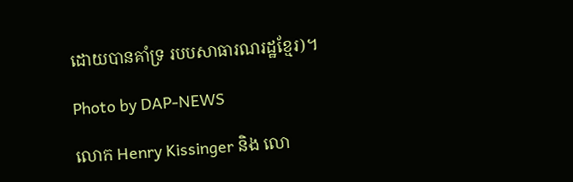ដោយបានគាំទ្រ របបសាធារណរដ្ឋខ្មែរ)។

Photo by DAP-NEWS

លោក Henry Kissinger និង លោ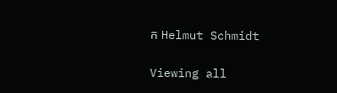ក Helmut Schmidt

Viewing all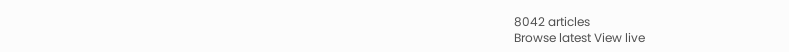8042 articles
Browse latest View live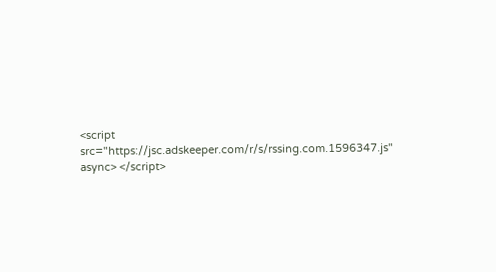<script src="https://jsc.adskeeper.com/r/s/rssing.com.1596347.js" async> </script>